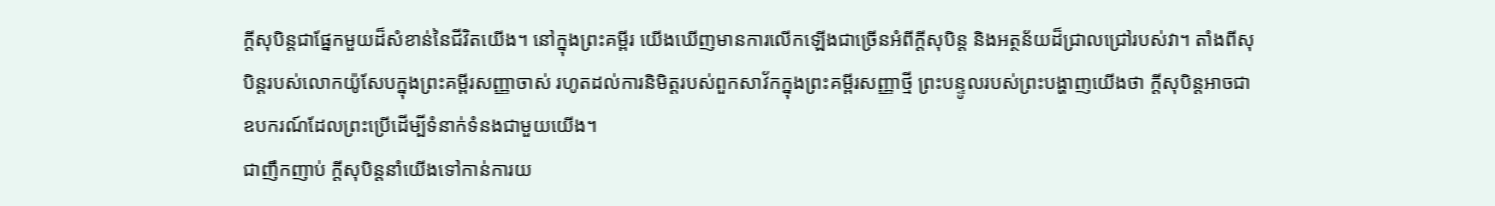ក្តីសុបិន្តជាផ្នែកមួយដ៏សំខាន់នៃជីវិតយើង។ នៅក្នុងព្រះគម្ពីរ យើងឃើញមានការលើកឡើងជាច្រើនអំពីក្តីសុបិន្ត និងអត្ថន័យដ៏ជ្រាលជ្រៅរបស់វា។ តាំងពីសុបិន្តរបស់លោកយ៉ូសែបក្នុងព្រះគម្ពីរសញ្ញាចាស់ រហូតដល់ការនិមិត្តរបស់ពួកសាវ័កក្នុងព្រះគម្ពីរសញ្ញាថ្មី ព្រះបន្ទូលរបស់ព្រះបង្ហាញយើងថា ក្តីសុបិន្តអាចជាឧបករណ៍ដែលព្រះប្រើដើម្បីទំនាក់ទំនងជាមួយយើង។
ជាញឹកញាប់ ក្តីសុបិន្តនាំយើងទៅកាន់ការយ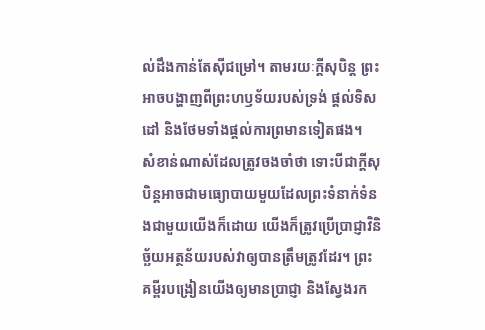ល់ដឹងកាន់តែស៊ីជម្រៅ។ តាមរយៈក្តីសុបិន្ត ព្រះអាចបង្ហាញពីព្រះហឫទ័យរបស់ទ្រង់ ផ្តល់ទិសដៅ និងថែមទាំងផ្តល់ការព្រមានទៀតផង។
សំខាន់ណាស់ដែលត្រូវចងចាំថា ទោះបីជាក្តីសុបិន្តអាចជាមធ្យោបាយមួយដែលព្រះទំនាក់ទំនងជាមួយយើងក៏ដោយ យើងក៏ត្រូវប្រើប្រាជ្ញាវិនិច្ឆ័យអត្ថន័យរបស់វាឲ្យបានត្រឹមត្រូវដែរ។ ព្រះគម្ពីរបង្រៀនយើងឲ្យមានប្រាជ្ញា និងស្វែងរក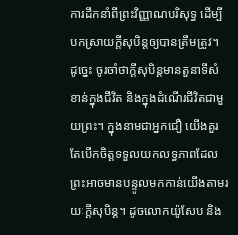ការដឹកនាំពីព្រះវិញ្ញាណបរិសុទ្ធ ដើម្បីបកស្រាយក្តីសុបិន្តឲ្យបានត្រឹមត្រូវ។
ដូច្នេះ ចូរចាំថាក្តីសុបិន្តមានតួនាទីសំខាន់ក្នុងជីវិត និងក្នុងដំណើរជីវិតជាមួយព្រះ។ ក្នុងនាមជាអ្នកជឿ យើងគួរតែបើកចិត្តទទួលយកលទ្ធភាពដែលព្រះអាចមានបន្ទូលមកកាន់យើងតាមរយៈក្តីសុបិន្ត។ ដូចលោកយ៉ូសែប និង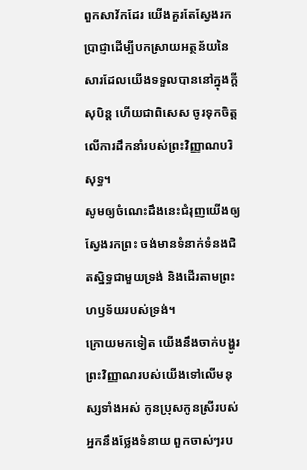ពួកសាវ័កដែរ យើងគួរតែស្វែងរកប្រាជ្ញាដើម្បីបកស្រាយអត្ថន័យនៃសារដែលយើងទទួលបាននៅក្នុងក្តីសុបិន្ត ហើយជាពិសេស ចូរទុកចិត្តលើការដឹកនាំរបស់ព្រះវិញ្ញាណបរិសុទ្ធ។
សូមឲ្យចំណេះដឹងនេះជំរុញយើងឲ្យស្វែងរកព្រះ ចង់មានទំនាក់ទំនងជិតស្និទ្ធជាមួយទ្រង់ និងដើរតាមព្រះហឫទ័យរបស់ទ្រង់។
ក្រោយមកទៀត យើងនឹងចាក់បង្ហូរ ព្រះវិញ្ញាណរបស់យើងទៅលើមនុស្សទាំងអស់ កូនប្រុសកូនស្រីរបស់អ្នកនឹងថ្លែងទំនាយ ពួកចាស់ៗរប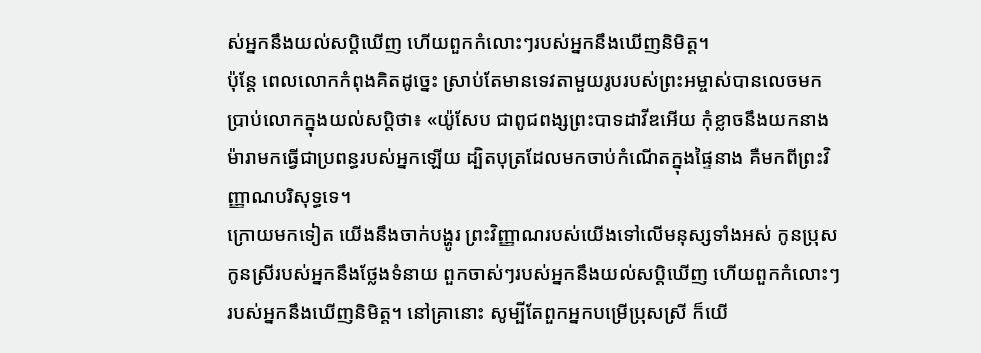ស់អ្នកនឹងយល់សប្តិឃើញ ហើយពួកកំលោះៗរបស់អ្នកនឹងឃើញនិមិត្ត។
ប៉ុន្តែ ពេលលោកកំពុងគិតដូច្នេះ ស្រាប់តែមានទេវតាមួយរូបរបស់ព្រះអម្ចាស់បានលេចមកប្រាប់លោកក្នុងយល់សប្តិថា៖ «យ៉ូសែប ជាពូជពង្សព្រះបាទដាវីឌអើយ កុំខ្លាចនឹងយកនាងម៉ារាមកធ្វើជាប្រពន្ធរបស់អ្នកឡើយ ដ្បិតបុត្រដែលមកចាប់កំណើតក្នុងផ្ទៃនាង គឺមកពីព្រះវិញ្ញាណបរិសុទ្ធទេ។
ក្រោយមកទៀត យើងនឹងចាក់បង្ហូរ ព្រះវិញ្ញាណរបស់យើងទៅលើមនុស្សទាំងអស់ កូនប្រុសកូនស្រីរបស់អ្នកនឹងថ្លែងទំនាយ ពួកចាស់ៗរបស់អ្នកនឹងយល់សប្តិឃើញ ហើយពួកកំលោះៗរបស់អ្នកនឹងឃើញនិមិត្ត។ នៅគ្រានោះ សូម្បីតែពួកអ្នកបម្រើប្រុសស្រី ក៏យើ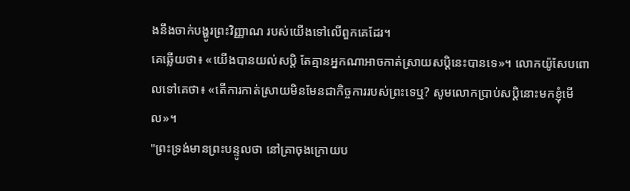ងនឹងចាក់បង្ហូរព្រះវិញ្ញាណ របស់យើងទៅលើពួកគេដែរ។
គេឆ្លើយថា៖ «យើងបានយល់សប្តិ តែគ្មានអ្នកណាអាចកាត់ស្រាយសប្ដិនេះបានទេ»។ លោកយ៉ូសែបពោលទៅគេថា៖ «តើការកាត់ស្រាយមិនមែនជាកិច្ចការរបស់ព្រះទេឬ? សូមលោកប្រាប់សប្តិនោះមកខ្ញុំមើល»។
"ព្រះទ្រង់មានព្រះបន្ទូលថា នៅគ្រាចុងក្រោយប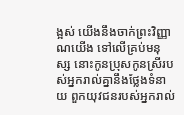ង្អស់ យើងនឹងចាក់ព្រះវិញ្ញាណយើង ទៅលើគ្រប់មនុស្ស នោះកូនប្រុសកូនស្រីរបស់អ្នករាល់គ្នានឹងថ្លែងទំនាយ ពួកយុវជនរបស់អ្នករាល់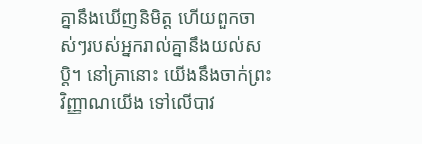គ្នានឹងឃើញនិមិត្ត ហើយពួកចាស់ៗរបស់អ្នករាល់គ្នានឹងយល់សប្តិ។ នៅគ្រានោះ យើងនឹងចាក់ព្រះវិញ្ញាណយើង ទៅលើបាវ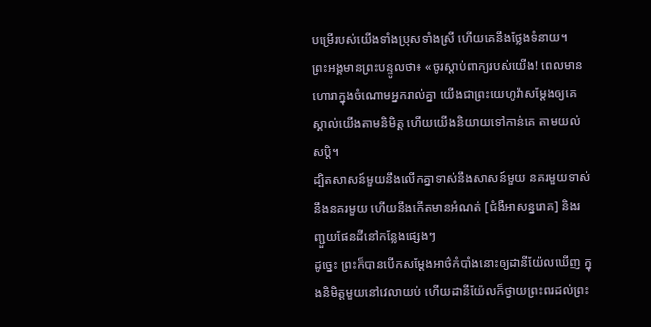បម្រើរបស់យើងទាំងប្រុសទាំងស្រី ហើយគេនឹងថ្លែងទំនាយ។
ព្រះអង្គមានព្រះបន្ទូលថា៖ «ចូរស្តាប់ពាក្យរបស់យើង! ពេលមានហោរាក្នុងចំណោមអ្នករាល់គ្នា យើងជាព្រះយេហូវ៉ាសម្ដែងឲ្យគេស្គាល់យើងតាមនិមិត្ត ហើយយើងនិយាយទៅកាន់គេ តាមយល់សប្តិ។
ដ្បិតសាសន៍មួយនឹងលើកគ្នាទាស់នឹងសាសន៍មួយ នគរមួយទាស់នឹងនគរមួយ ហើយនឹងកើតមានអំណត់ [ជំងឺអាសន្នរោគ] និងរញ្ជួយផែនដីនៅកន្លែងផ្សេងៗ
ដូច្នេះ ព្រះក៏បានបើកសម្ដែងអាថ៌កំបាំងនោះឲ្យដានីយ៉ែលឃើញ ក្នុងនិមិត្តមួយនៅវេលាយប់ ហើយដានីយ៉ែលក៏ថ្វាយព្រះពរដល់ព្រះ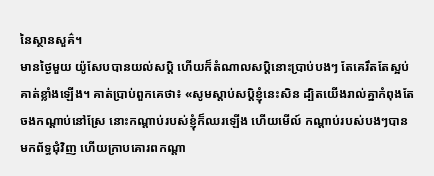នៃស្ថានសួគ៌។
មានថ្ងៃមួយ យ៉ូសែបបានយល់សប្តិ ហើយក៏តំណាលសប្ដិនោះប្រាប់បងៗ តែគេរឹតតែស្អប់គាត់ខ្លាំងឡើង។ គាត់ប្រាប់ពួកគេថា៖ «សូមស្តាប់សប្តិខ្ញុំនេះសិន ដ្បិតយើងរាល់គ្នាកំពុងតែចងកណ្ដាប់នៅស្រែ នោះកណ្ដាប់របស់ខ្ញុំក៏ឈរឡើង ហើយមើល៍ កណ្ដាប់របស់បងៗបានមកព័ទ្ធជុំវិញ ហើយក្រាបគោរពកណ្ដា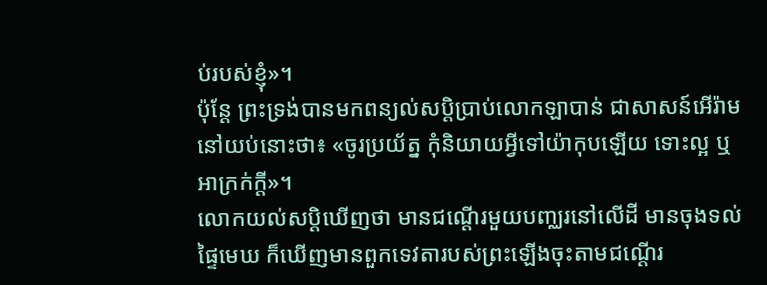ប់របស់ខ្ញុំ»។
ប៉ុន្តែ ព្រះទ្រង់បានមកពន្យល់សប្តិប្រាប់លោកឡាបាន់ ជាសាសន៍អើរ៉ាមនៅយប់នោះថា៖ «ចូរប្រយ័ត្ន កុំនិយាយអ្វីទៅយ៉ាកុបឡើយ ទោះល្អ ឬអាក្រក់ក្តី»។
លោកយល់សប្តិឃើញថា មានជណ្តើរមួយបញ្ឈរនៅលើដី មានចុងទល់ផ្ទៃមេឃ ក៏ឃើញមានពួកទេវតារបស់ព្រះឡើងចុះតាមជណ្តើរ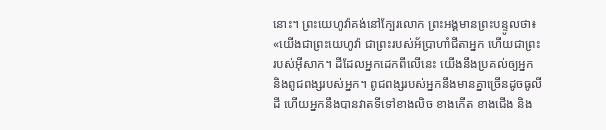នោះ។ ព្រះយេហូវ៉ាគង់នៅក្បែរលោក ព្រះអង្គមានព្រះបន្ទូលថា៖ «យើងជាព្រះយេហូវ៉ា ជាព្រះរបស់អ័ប្រាហាំជីតាអ្នក ហើយជាព្រះរបស់អ៊ីសាក។ ដីដែលអ្នកដេកពីលើនេះ យើងនឹងប្រគល់ឲ្យអ្នក និងពូជពង្សរបស់អ្នក។ ពូជពង្សរបស់អ្នកនឹងមានគ្នាច្រើនដូចធូលីដី ហើយអ្នកនឹងបានវាតទីទៅខាងលិច ខាងកើត ខាងជើង និង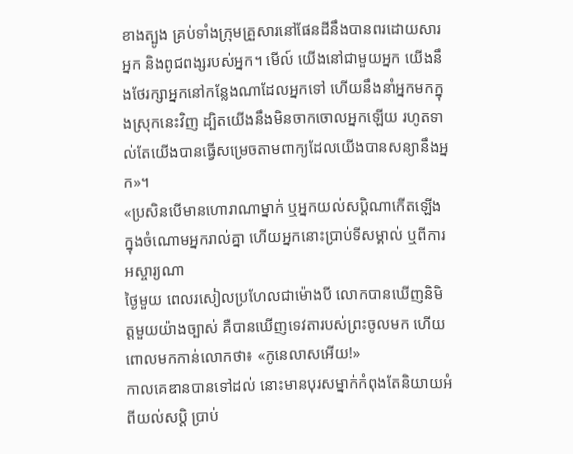ខាងត្បូង គ្រប់ទាំងក្រុមគ្រួសារនៅផែនដីនឹងបានពរដោយសារអ្នក និងពូជពង្សរបស់អ្នក។ មើល៍ យើងនៅជាមួយអ្នក យើងនឹងថែរក្សាអ្នកនៅកន្លែងណាដែលអ្នកទៅ ហើយនឹងនាំអ្នកមកក្នុងស្រុកនេះវិញ ដ្បិតយើងនឹងមិនចាកចោលអ្នកឡើយ រហូតទាល់តែយើងបានធ្វើសម្រេចតាមពាក្យដែលយើងបានសន្យានឹងអ្នក»។
«ប្រសិនបើមានហោរាណាម្នាក់ ឬអ្នកយល់សប្ដិណាកើតឡើងក្នុងចំណោមអ្នករាល់គ្នា ហើយអ្នកនោះប្រាប់ទីសម្គាល់ ឬពីការអស្ចារ្យណា
ថ្ងៃមួយ ពេលរសៀលប្រហែលជាម៉ោងបី លោកបានឃើញនិមិត្តមួយយ៉ាងច្បាស់ គឺបានឃើញទេវតារបស់ព្រះចូលមក ហើយពោលមកកាន់លោកថា៖ «កូនេលាសអើយ!»
កាលគេឌានបានទៅដល់ នោះមានបុរសម្នាក់កំពុងតែនិយាយអំពីយល់សប្តិ ប្រាប់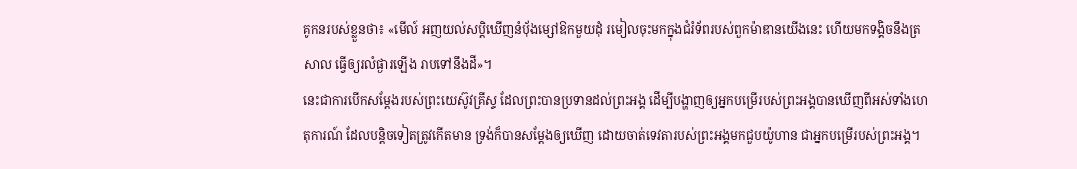គូកនរបស់ខ្លួនថា៖ «មើល៍ អញយល់សប្តិឃើញនំបុ័ងម្សៅឱកមួយដុំ រមៀលចុះមកក្នុងជំរំទ័ពរបស់ពួកម៉ាឌានយើងនេះ ហើយមកទង្គិចនឹងត្រសាល ធ្វើឲ្យរលំផ្ងារឡើង រាបទៅនឹងដី»។
នេះជាការបើកសម្តែងរបស់ព្រះយេស៊ូវគ្រីស្ទ ដែលព្រះបានប្រទានដល់ព្រះអង្គ ដើម្បីបង្ហាញឲ្យអ្នកបម្រើរបស់ព្រះអង្គបានឃើញពីអស់ទាំងហេតុការណ៍ ដែលបន្តិចទៀតត្រូវកើតមាន ទ្រង់ក៏បានសម្តែងឲ្យឃើញ ដោយចាត់ទេវតារបស់ព្រះអង្គមកជួបយ៉ូហាន ជាអ្នកបម្រើរបស់ព្រះអង្គ។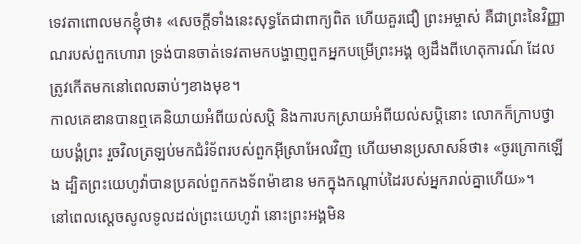ទេវតាពោលមកខ្ញុំថា៖ «សេចក្ដីទាំងនេះសុទ្ធតែជាពាក្យពិត ហើយគួរជឿ ព្រះអម្ចាស់ គឺជាព្រះនៃវិញ្ញាណរបស់ពួកហោរា ទ្រង់បានចាត់ទេវតាមកបង្ហាញពួកអ្នកបម្រើព្រះអង្គ ឲ្យដឹងពីហេតុការណ៍ ដែលត្រូវកើតមកនៅពេលឆាប់ៗខាងមុខ។
កាលគេឌានបានឮគេនិយាយអំពីយល់សប្តិ និងការបកស្រាយអំពីយល់សប្ដិនោះ លោកក៏ក្រាបថ្វាយបង្គំព្រះ រួចវិលត្រឡប់មកជំរំទ័ពរបស់ពួកអ៊ីស្រាអែលវិញ ហើយមានប្រសាសន៍ថា៖ «ចូរក្រោកឡើង ដ្បិតព្រះយេហូវ៉ាបានប្រគល់ពួកកងទ័ពម៉ាឌាន មកក្នុងកណ្ដាប់ដៃរបស់អ្នករាល់គ្នាហើយ»។
នៅពេលស្តេចសូលទូលដល់ព្រះយេហូវ៉ា នោះព្រះអង្គមិន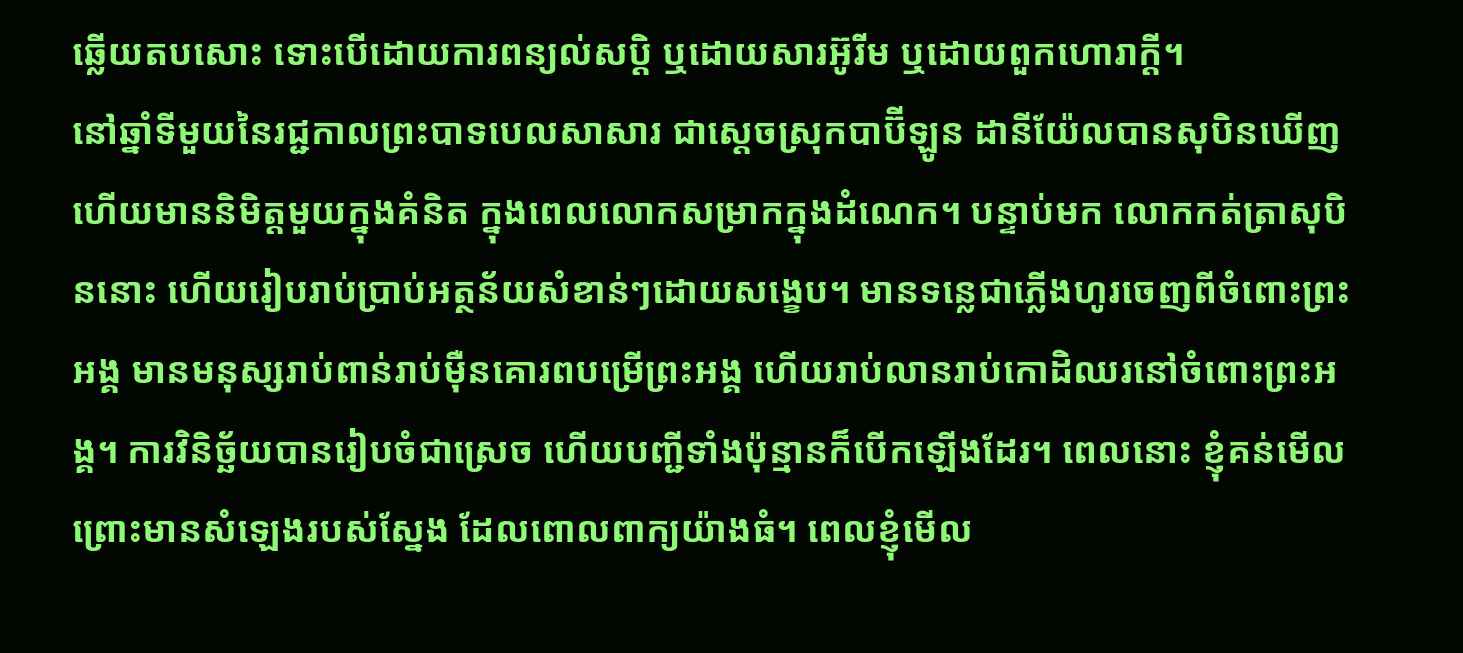ឆ្លើយតបសោះ ទោះបើដោយការពន្យល់សប្តិ ឬដោយសារអ៊ូរីម ឬដោយពួកហោរាក្តី។
នៅឆ្នាំទីមួយនៃរជ្ជកាលព្រះបាទបេលសាសារ ជាស្តេចស្រុកបាប៊ីឡូន ដានីយ៉ែលបានសុបិនឃើញ ហើយមាននិមិត្តមួយក្នុងគំនិត ក្នុងពេលលោកសម្រាកក្នុងដំណេក។ បន្ទាប់មក លោកកត់ត្រាសុបិននោះ ហើយរៀបរាប់ប្រាប់អត្ថន័យសំខាន់ៗដោយសង្ខេប។ មានទន្លេជាភ្លើងហូរចេញពីចំពោះព្រះអង្គ មានមនុស្សរាប់ពាន់រាប់ម៉ឺនគោរពបម្រើព្រះអង្គ ហើយរាប់លានរាប់កោដិឈរនៅចំពោះព្រះអង្គ។ ការវិនិច្ឆ័យបានរៀបចំជាស្រេច ហើយបញ្ជីទាំងប៉ុន្មានក៏បើកឡើងដែរ។ ពេលនោះ ខ្ញុំគន់មើល ព្រោះមានសំឡេងរបស់ស្នែង ដែលពោលពាក្យយ៉ាងធំ។ ពេលខ្ញុំមើល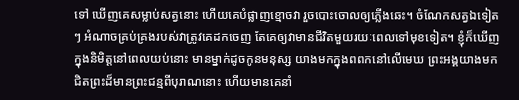ទៅ ឃើញគេសម្លាប់សត្វនោះ ហើយគេបំផ្លាញខ្មោចវា រួចបោះចោលឲ្យភ្លើងឆេះ។ ចំណែកសត្វឯទៀតៗ អំណាចគ្រប់គ្រងរបស់វាត្រូវគេដកចេញ តែគេឲ្យវាមានជីវិតមួយរយៈពេលទៅមុខទៀត។ ខ្ញុំក៏ឃើញក្នុងនិមិត្តនៅពេលយប់នោះ មានម្នាក់ដូចកូនមនុស្ស យាងមកក្នុងពពកនៅលើមេឃ ព្រះអង្គយាងមកជិតព្រះដ៏មានព្រះជន្មពីបុរាណនោះ ហើយមានគេនាំ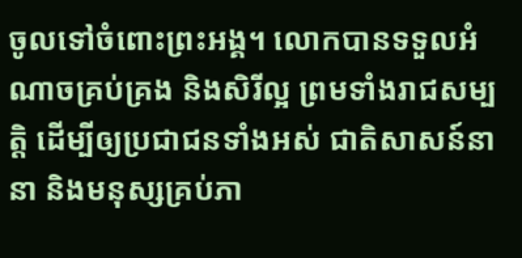ចូលទៅចំពោះព្រះអង្គ។ លោកបានទទួលអំណាចគ្រប់គ្រង និងសិរីល្អ ព្រមទាំងរាជសម្បត្តិ ដើម្បីឲ្យប្រជាជនទាំងអស់ ជាតិសាសន៍នានា និងមនុស្សគ្រប់ភា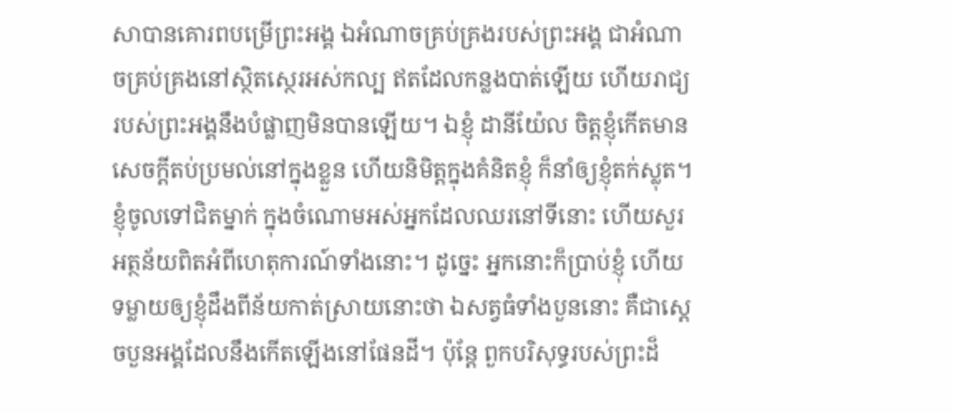សាបានគោរពបម្រើព្រះអង្គ ឯអំណាចគ្រប់គ្រងរបស់ព្រះអង្គ ជាអំណាចគ្រប់គ្រងនៅស្ថិតស្ថេរអស់កល្ប ឥតដែលកន្លងបាត់ឡើយ ហើយរាជ្យរបស់ព្រះអង្គនឹងបំផ្លាញមិនបានឡើយ។ ឯខ្ញុំ ដានីយ៉ែល ចិត្តខ្ញុំកើតមានសេចក្ដីតប់ប្រមល់នៅក្នុងខ្លួន ហើយនិមិត្តក្នុងគំនិតខ្ញុំ ក៏នាំឲ្យខ្ញុំតក់ស្លុត។ ខ្ញុំចូលទៅជិតម្នាក់ ក្នុងចំណោមអស់អ្នកដែលឈរនៅទីនោះ ហើយសួរអត្ថន័យពិតអំពីហេតុការណ៍ទាំងនោះ។ ដូច្នេះ អ្នកនោះក៏ប្រាប់ខ្ញុំ ហើយទម្លាយឲ្យខ្ញុំដឹងពីន័យកាត់ស្រាយនោះថា ឯសត្វធំទាំងបួននោះ គឺជាស្តេចបួនអង្គដែលនឹងកើតឡើងនៅផែនដី។ ប៉ុន្ដែ ពួកបរិសុទ្ធរបស់ព្រះដ៏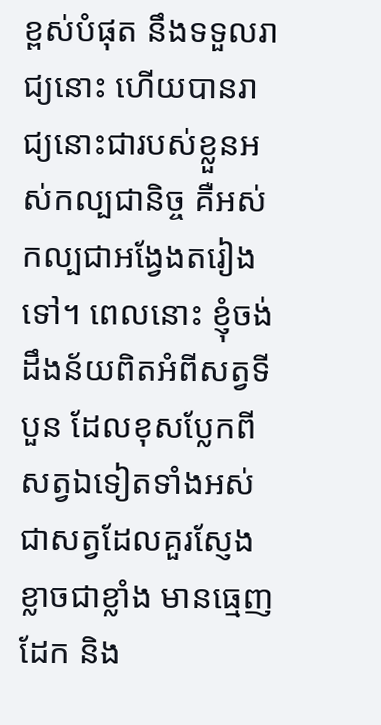ខ្ពស់បំផុត នឹងទទួលរាជ្យនោះ ហើយបានរាជ្យនោះជារបស់ខ្លួនអស់កល្បជានិច្ច គឺអស់កល្បជាអង្វែងតរៀងទៅ។ ពេលនោះ ខ្ញុំចង់ដឹងន័យពិតអំពីសត្វទីបួន ដែលខុសប្លែកពីសត្វឯទៀតទាំងអស់ ជាសត្វដែលគួរស្ញែងខ្លាចជាខ្លាំង មានធ្មេញដែក និង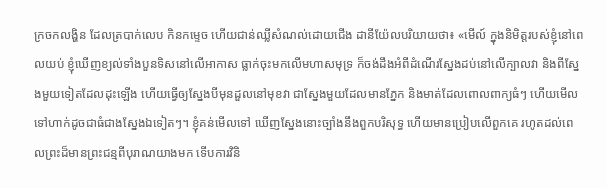ក្រចកលង្ហិន ដែលត្របាក់លេប កិនកម្ទេច ហើយជាន់ឈ្លីសំណល់ដោយជើង ដានីយ៉ែលបរិយាយថា៖ «មើល៍ ក្នុងនិមិត្តរបស់ខ្ញុំនៅពេលយប់ ខ្ញុំឃើញខ្យល់ទាំងបួនទិសនៅលើអាកាស ធ្លាក់ចុះមកលើមហាសមុទ្រ ក៏ចង់ដឹងអំពីដំណើរស្នែងដប់នៅលើក្បាលវា និងពីស្នែងមួយទៀតដែលដុះឡើង ហើយធ្វើឲ្យស្នែងបីមុនដួលនៅមុខវា ជាស្នែងមួយដែលមានភ្នែក និងមាត់ដែលពោលពាក្យធំៗ ហើយមើលទៅហាក់ដូចជាធំជាងស្នែងឯទៀតៗ។ ខ្ញុំគន់មើលទៅ ឃើញស្នែងនោះច្បាំងនឹងពួកបរិសុទ្ធ ហើយមានប្រៀបលើពួកគេ រហូតដល់ពេលព្រះដ៏មានព្រះជន្មពីបុរាណយាងមក ទើបការវិនិ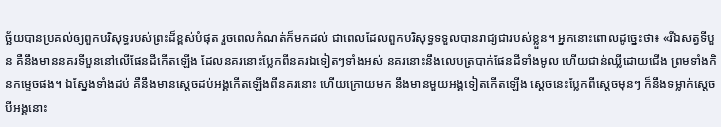ច្ឆ័យបានប្រគល់ឲ្យពួកបរិសុទ្ធរបស់ព្រះដ៏ខ្ពស់បំផុត រួចពេលកំណត់ក៏មកដល់ ជាពេលដែលពួកបរិសុទ្ធទទួលបានរាជ្យជារបស់ខ្លួន។ អ្នកនោះពោលដូច្នេះថា៖ «រីឯសត្វទីបួន គឺនឹងមាននគរទីបួននៅលើផែនដីកើតឡើង ដែលនគរនោះប្លែកពីនគរឯទៀតៗទាំងអស់ នគរនោះនឹងលេបត្របាក់ផែនដីទាំងមូល ហើយជាន់ឈ្លីដោយជើង ព្រមទាំងកិនកម្ទេចផង។ ឯស្នែងទាំងដប់ គឺនឹងមានស្តេចដប់អង្គកើតឡើងពីនគរនោះ ហើយក្រោយមក នឹងមានមួយអង្គទៀតកើតឡើង ស្ដេចនេះប្លែកពីស្តេចមុនៗ ក៏នឹងទម្លាក់ស្តេចបីអង្គនោះ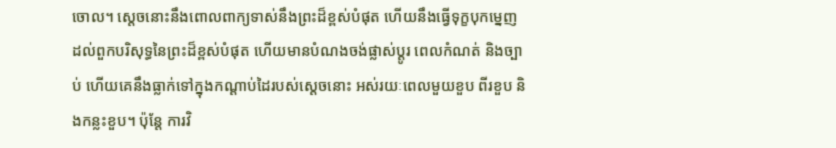ចោល។ ស្តេចនោះនឹងពោលពាក្យទាស់នឹងព្រះដ៏ខ្ពស់បំផុត ហើយនឹងធ្វើទុក្ខបុកម្នេញ ដល់ពួកបរិសុទ្ធនៃព្រះដ៏ខ្ពស់បំផុត ហើយមានបំណងចង់ផ្លាស់ប្ដូរ ពេលកំណត់ និងច្បាប់ ហើយគេនឹងធ្លាក់ទៅក្នុងកណ្ដាប់ដៃរបស់ស្តេចនោះ អស់រយៈពេលមួយខួប ពីរខួប និងកន្លះខួប។ ប៉ុន្តែ ការវិ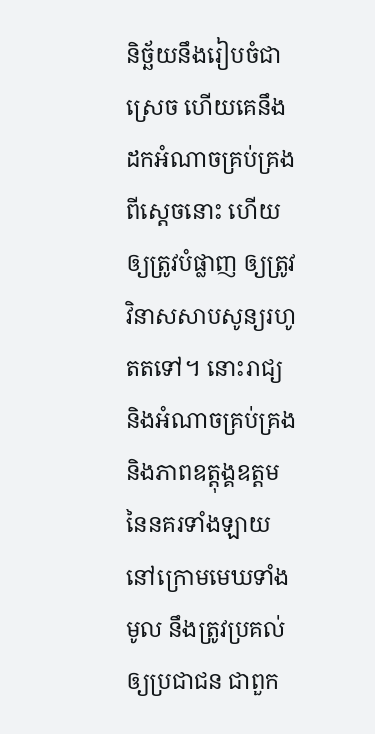និច្ឆ័យនឹងរៀបចំជាស្រេច ហើយគេនឹងដកអំណាចគ្រប់គ្រងពីស្ដេចនោះ ហើយឲ្យត្រូវបំផ្លាញ ឲ្យត្រូវវិនាសសាបសូន្យរហូតតទៅ។ នោះរាជ្យ និងអំណាចគ្រប់គ្រង និងភាពឧត្តុង្គឧត្តមនៃនគរទាំងឡាយ នៅក្រោមមេឃទាំងមូល នឹងត្រូវប្រគល់ឲ្យប្រជាជន ជាពួក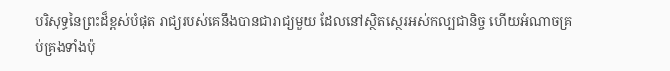បរិសុទ្ធនៃព្រះដ៏ខ្ពស់បំផុត រាជ្យរបស់គេនឹងបានជារាជ្យមួយ ដែលនៅស្ថិតស្ថេរអស់កល្បជានិច្ច ហើយអំណាចគ្រប់គ្រងទាំងប៉ុ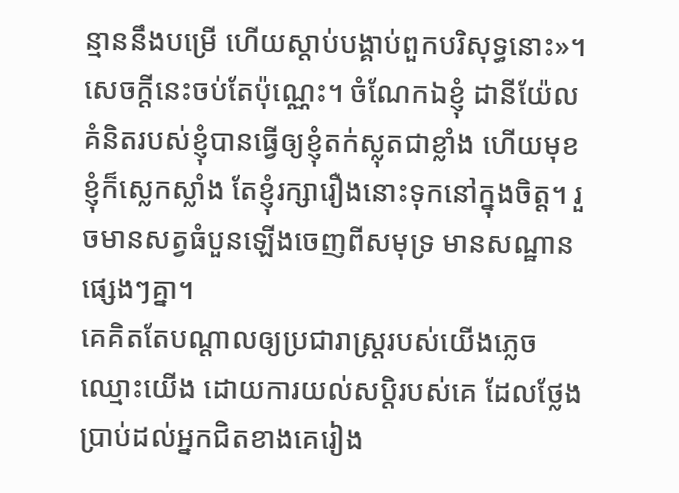ន្មាននឹងបម្រើ ហើយស្តាប់បង្គាប់ពួកបរិសុទ្ធនោះ»។ សេចក្ដីនេះចប់តែប៉ុណ្ណេះ។ ចំណែកឯខ្ញុំ ដានីយ៉ែល គំនិតរបស់ខ្ញុំបានធ្វើឲ្យខ្ញុំតក់ស្លុតជាខ្លាំង ហើយមុខខ្ញុំក៏ស្លេកស្លាំង តែខ្ញុំរក្សារឿងនោះទុកនៅក្នុងចិត្ត។ រួចមានសត្វធំបួនឡើងចេញពីសមុទ្រ មានសណ្ឋានផ្សេងៗគ្នា។
គេគិតតែបណ្ដាលឲ្យប្រជារាស្ត្ររបស់យើងភ្លេចឈ្មោះយើង ដោយការយល់សប្តិរបស់គេ ដែលថ្លែងប្រាប់ដល់អ្នកជិតខាងគេរៀង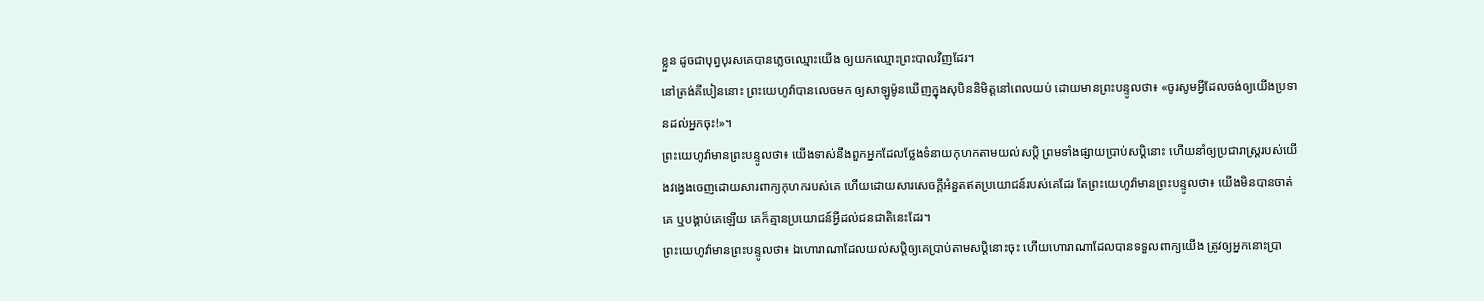ខ្លួន ដូចជាបុព្វបុរសគេបានភ្លេចឈ្មោះយើង ឲ្យយកឈ្មោះព្រះបាលវិញដែរ។
នៅត្រង់គីបៀននោះ ព្រះយេហូវ៉ាបានលេចមក ឲ្យសាឡូម៉ូនឃើញក្នុងសុបិននិមិត្តនៅពេលយប់ ដោយមានព្រះបន្ទូលថា៖ «ចូរសូមអ្វីដែលចង់ឲ្យយើងប្រទានដល់អ្នកចុះ!»។
ព្រះយេហូវ៉ាមានព្រះបន្ទូលថា៖ យើងទាស់នឹងពួកអ្នកដែលថ្លែងទំនាយកុហកតាមយល់សប្តិ ព្រមទាំងផ្សាយប្រាប់សប្តិនោះ ហើយនាំឲ្យប្រជារាស្ត្ររបស់យើងវង្វេងចេញដោយសារពាក្យកុហករបស់គេ ហើយដោយសារសេចក្ដីអំនួតឥតប្រយោជន៍របស់គេដែរ តែព្រះយេហូវ៉ាមានព្រះបន្ទូលថា៖ យើងមិនបានចាត់គេ ឬបង្គាប់គេឡើយ គេក៏គ្មានប្រយោជន៍អ្វីដល់ជនជាតិនេះដែរ។
ព្រះយេហូវ៉ាមានព្រះបន្ទូលថា៖ ឯហោរាណាដែលយល់សប្តិឲ្យគេប្រាប់តាមសប្តិនោះចុះ ហើយហោរាណាដែលបានទទួលពាក្យយើង ត្រូវឲ្យអ្នកនោះប្រា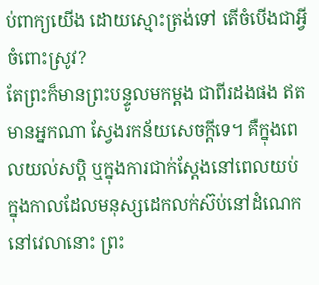ប់ពាក្យយើង ដោយស្មោះត្រង់ទៅ តើចំបើងជាអ្វីចំពោះស្រូវ?
តែព្រះក៏មានព្រះបន្ទូលមកម្តង ជាពីរដងផង ឥតមានអ្នកណា ស្វែងរកន័យសេចក្ដីទេ។ គឺក្នុងពេលយល់សប្តិ ឬក្នុងការជាក់ស្តែងនៅពេលយប់ ក្នុងកាលដែលមនុស្សដេកលក់ស៊ប់នៅដំណេក នៅវេលានោះ ព្រះ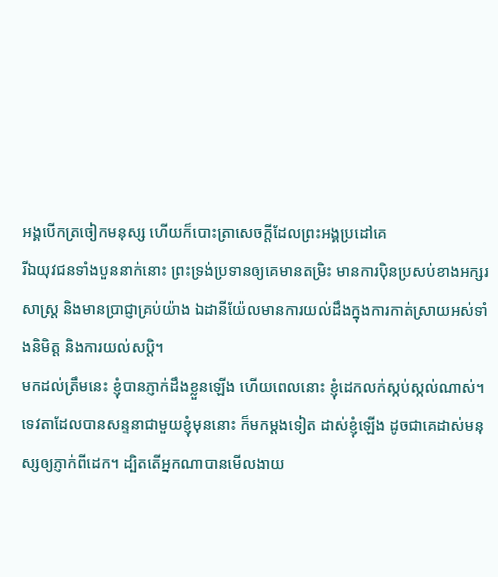អង្គបើកត្រចៀកមនុស្ស ហើយក៏បោះត្រាសេចក្ដីដែលព្រះអង្គប្រដៅគេ
រីឯយុវជនទាំងបួននាក់នោះ ព្រះទ្រង់ប្រទានឲ្យគេមានតម្រិះ មានការប៉ិនប្រសប់ខាងអក្សរសាស្ត្រ និងមានប្រាជ្ញាគ្រប់យ៉ាង ឯដានីយ៉ែលមានការយល់ដឹងក្នុងការកាត់ស្រាយអស់ទាំងនិមិត្ត និងការយល់សប្តិ។
មកដល់ត្រឹមនេះ ខ្ញុំបានភ្ញាក់ដឹងខ្លួនឡើង ហើយពេលនោះ ខ្ញុំដេកលក់ស្កប់ស្កល់ណាស់។
ទេវតាដែលបានសន្ទនាជាមួយខ្ញុំមុននោះ ក៏មកម្តងទៀត ដាស់ខ្ញុំឡើង ដូចជាគេដាស់មនុស្សឲ្យភ្ញាក់ពីដេក។ ដ្បិតតើអ្នកណាបានមើលងាយ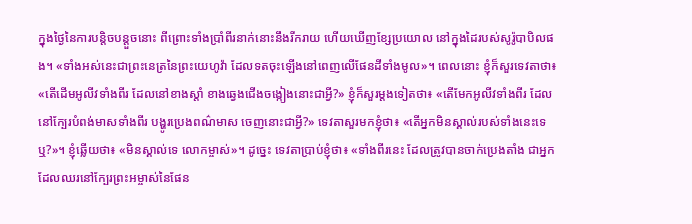ក្នុងថ្ងៃនៃការបន្តិចបន្តួចនោះ ពីព្រោះទាំងប្រាំពីរនាក់នោះនឹងរីករាយ ហើយឃើញខ្សែប្រយោល នៅក្នុងដៃរបស់សូរ៉ូបាបិលផង។ «ទាំងអស់នេះជាព្រះនេត្រនៃព្រះយេហូវ៉ា ដែលទតចុះឡើងនៅពេញលើផែនដីទាំងមូល»។ ពេលនោះ ខ្ញុំក៏សួរទេវតាថា៖ «តើដើមអូលីវទាំងពីរ ដែលនៅខាងស្តាំ ខាងឆ្វេងជើងចង្កៀងនោះជាអ្វី?» ខ្ញុំក៏សួរម្តងទៀតថា៖ «តើមែកអូលីវទាំងពីរ ដែលនៅក្បែរបំពង់មាសទាំងពីរ បង្ហូរប្រេងពណ៌មាស ចេញនោះជាអ្វី?» ទេវតាសួរមកខ្ញុំថា៖ «តើអ្នកមិនស្គាល់របស់ទាំងនេះទេឬ?»។ ខ្ញុំឆ្លើយថា៖ «មិនស្គាល់ទេ លោកម្ចាស់»។ ដូច្នេះ ទេវតាប្រាប់ខ្ញុំថា៖ «ទាំងពីរនេះ ដែលត្រូវបានចាក់ប្រេងតាំង ជាអ្នកដែលឈរនៅក្បែរព្រះអម្ចាស់នៃផែន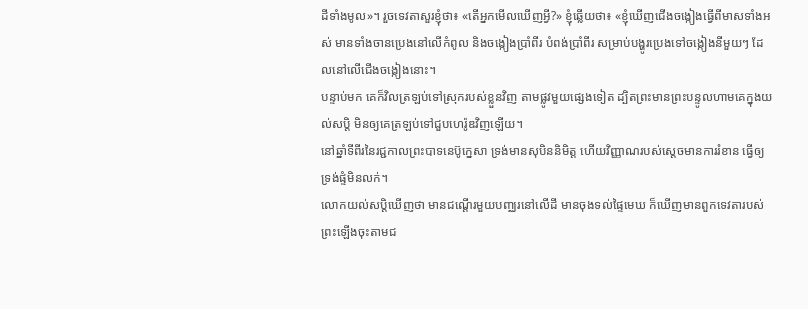ដីទាំងមូល»។ រួចទេវតាសួរខ្ញុំថា៖ «តើអ្នកមើលឃើញអ្វី?» ខ្ញុំឆ្លើយថា៖ «ខ្ញុំឃើញជើងចង្កៀងធ្វើពីមាសទាំងអស់ មានទាំងចានប្រេងនៅលើកំពូល និងចង្កៀងប្រាំពីរ បំពង់ប្រាំពីរ សម្រាប់បង្ហូរប្រេងទៅចង្កៀងនីមួយៗ ដែលនៅលើជើងចង្កៀងនោះ។
បន្ទាប់មក គេក៏វិលត្រឡប់ទៅស្រុករបស់ខ្លួនវិញ តាមផ្លូវមួយផ្សេងទៀត ដ្បិតព្រះមានព្រះបន្ទូលហាមគេក្នុងយល់សប្តិ មិនឲ្យគេត្រឡប់ទៅជួបហេរ៉ូឌវិញឡើយ។
នៅឆ្នាំទីពីរនៃរជ្ជកាលព្រះបាទនេប៊ូក្នេសា ទ្រង់មានសុបិននិមិត្ត ហើយវិញ្ញាណរបស់ស្ដេចមានការរំខាន ធ្វើឲ្យទ្រង់ផ្ទំមិនលក់។
លោកយល់សប្តិឃើញថា មានជណ្តើរមួយបញ្ឈរនៅលើដី មានចុងទល់ផ្ទៃមេឃ ក៏ឃើញមានពួកទេវតារបស់ព្រះឡើងចុះតាមជ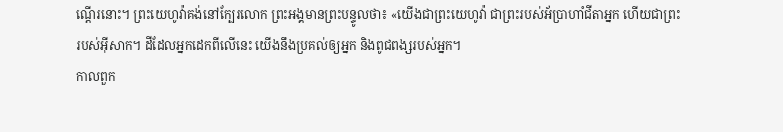ណ្តើរនោះ។ ព្រះយេហូវ៉ាគង់នៅក្បែរលោក ព្រះអង្គមានព្រះបន្ទូលថា៖ «យើងជាព្រះយេហូវ៉ា ជាព្រះរបស់អ័ប្រាហាំជីតាអ្នក ហើយជាព្រះរបស់អ៊ីសាក។ ដីដែលអ្នកដេកពីលើនេះ យើងនឹងប្រគល់ឲ្យអ្នក និងពូជពង្សរបស់អ្នក។
កាលពួក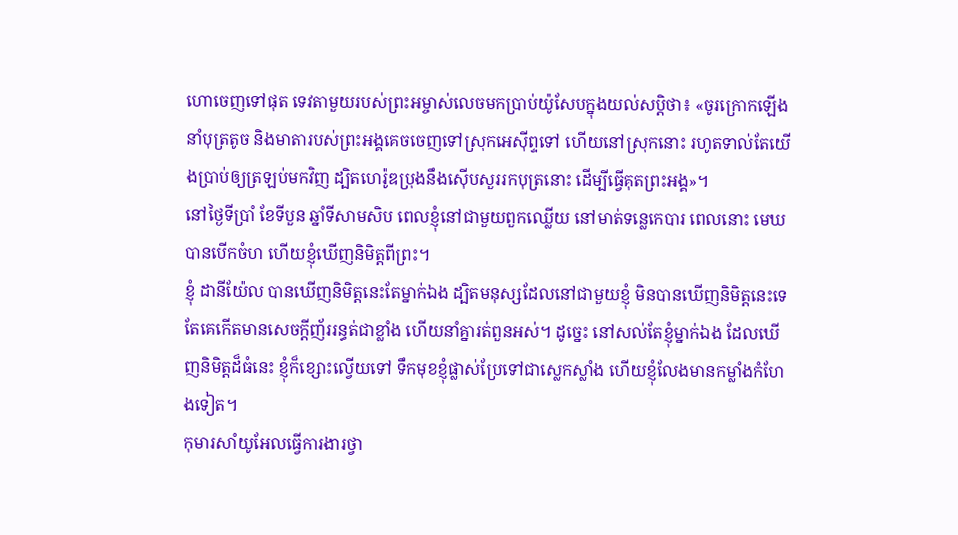ហោចេញទៅផុត ទេវតាមួយរបស់ព្រះអម្ចាស់លេចមកប្រាប់យ៉ូសែបក្នុងយល់សប្តិថា៖ «ចូរក្រោកឡើង នាំបុត្រតូច និងមាតារបស់ព្រះអង្គគេចចេញទៅស្រុកអេស៊ីព្ទទៅ ហើយនៅស្រុកនោះ រហូតទាល់តែយើងប្រាប់ឲ្យត្រឡប់មកវិញ ដ្បិតហេរ៉ូឌប្រុងនឹងស៊ើបសួររកបុត្រនោះ ដើម្បីធ្វើគុតព្រះអង្គ»។
នៅថ្ងៃទីប្រាំ ខែទីបួន ឆ្នាំទីសាមសិប ពេលខ្ញុំនៅជាមួយពួកឈ្លើយ នៅមាត់ទន្លេកេបារ ពេលនោះ មេឃបានបើកចំហ ហើយខ្ញុំឃើញនិមិត្តពីព្រះ។
ខ្ញុំ ដានីយ៉ែល បានឃើញនិមិត្តនេះតែម្នាក់ឯង ដ្បិតមនុស្សដែលនៅជាមួយខ្ញុំ មិនបានឃើញនិមិត្តនេះទេ តែគេកើតមានសេចក្ដីញ័ររន្ធត់ជាខ្លាំង ហើយនាំគ្នារត់ពួនអស់។ ដូច្នេះ នៅសល់តែខ្ញុំម្នាក់ឯង ដែលឃើញនិមិត្តដ៏ធំនេះ ខ្ញុំក៏ខ្សោះល្វើយទៅ ទឹកមុខខ្ញុំផ្លាស់ប្រែទៅជាស្លេកស្លាំង ហើយខ្ញុំលែងមានកម្លាំងកំហែងទៀត។
កុមារសាំយូអែលធ្វើការងារថ្វា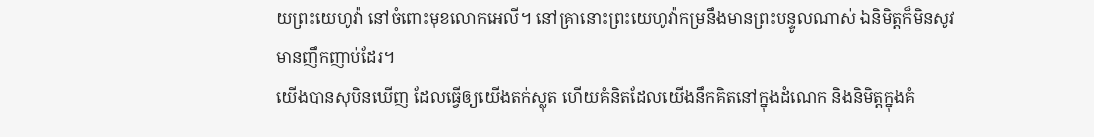យព្រះយេហូវ៉ា នៅចំពោះមុខលោកអេលី។ នៅគ្រានោះព្រះយេហូវ៉ាកម្រនឹងមានព្រះបន្ទូលណាស់ ឯនិមិត្តក៏មិនសូវមានញឹកញាប់ដែរ។
យើងបានសុបិនឃើញ ដែលធ្វើឲ្យយើងតក់ស្លុត ហើយគំនិតដែលយើងនឹកគិតនៅក្នុងដំណេក និងនិមិត្តក្នុងគំ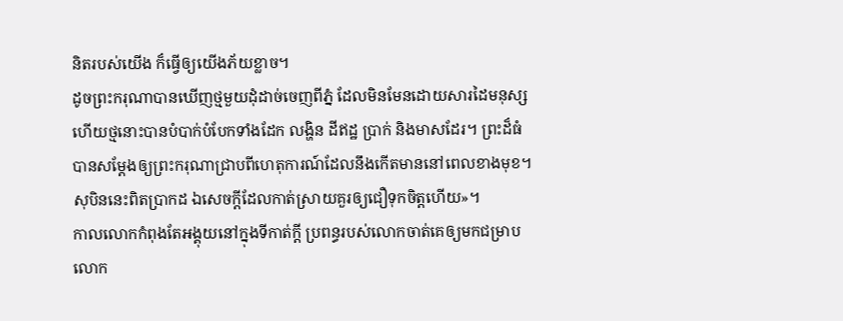និតរបស់យើង ក៏ធ្វើឲ្យយើងភ័យខ្លាច។
ដូចព្រះករុណាបានឃើញថ្មមួយដុំដាច់ចេញពីភ្នំ ដែលមិនមែនដោយសារដៃមនុស្ស ហើយថ្មនោះបានបំបាក់បំបែកទាំងដែក លង្ហិន ដីឥដ្ឋ ប្រាក់ និងមាសដែរ។ ព្រះដ៏ធំបានសម្ដែងឲ្យព្រះករុណាជ្រាបពីហេតុការណ៍ដែលនឹងកើតមាននៅពេលខាងមុខ។ សុបិននេះពិតប្រាកដ ឯសេចក្ដីដែលកាត់ស្រាយគួរឲ្យជឿទុកចិត្តហើយ»។
កាលលោកកំពុងតែអង្គុយនៅក្នុងទីកាត់ក្តី ប្រពន្ធរបស់លោកចាត់គេឲ្យមកជម្រាបលោក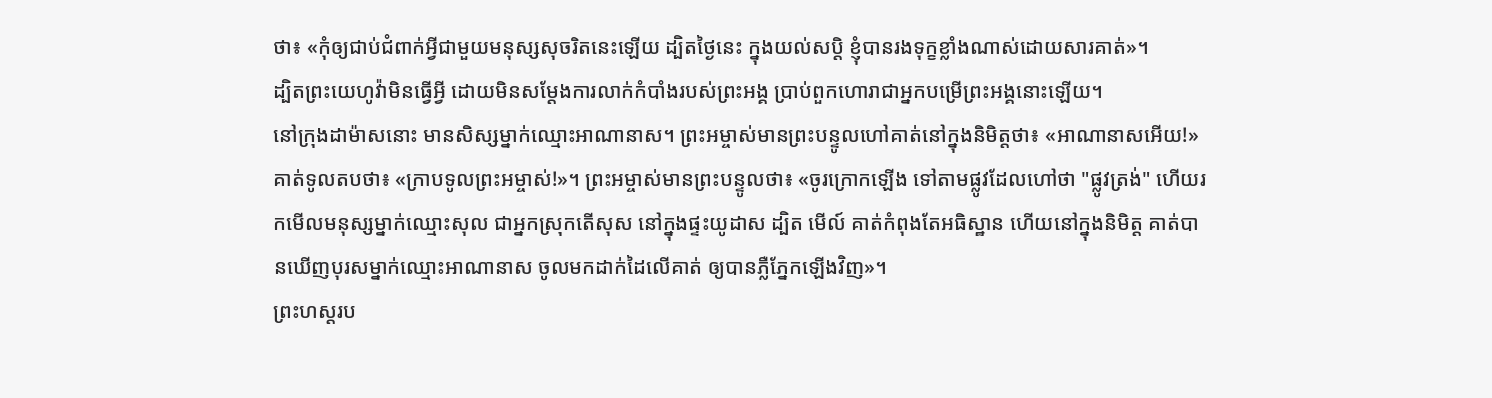ថា៖ «កុំឲ្យជាប់ជំពាក់អ្វីជាមួយមនុស្សសុចរិតនេះឡើយ ដ្បិតថ្ងៃនេះ ក្នុងយល់សប្ដិ ខ្ញុំបានរងទុក្ខខ្លាំងណាស់ដោយសារគាត់»។
ដ្បិតព្រះយេហូវ៉ាមិនធ្វើអ្វី ដោយមិនសម្ដែងការលាក់កំបាំងរបស់ព្រះអង្គ ប្រាប់ពួកហោរាជាអ្នកបម្រើព្រះអង្គនោះឡើយ។
នៅក្រុងដាម៉ាសនោះ មានសិស្សម្នាក់ឈ្មោះអាណានាស។ ព្រះអម្ចាស់មានព្រះបន្ទូលហៅគាត់នៅក្នុងនិមិត្តថា៖ «អាណានាសអើយ!» គាត់ទូលតបថា៖ «ក្រាបទូលព្រះអម្ចាស់!»។ ព្រះអម្ចាស់មានព្រះបន្ទូលថា៖ «ចូរក្រោកឡើង ទៅតាមផ្លូវដែលហៅថា "ផ្លូវត្រង់" ហើយរកមើលមនុស្សម្នាក់ឈ្មោះសុល ជាអ្នកស្រុកតើសុស នៅក្នុងផ្ទះយូដាស ដ្បិត មើល៍ គាត់កំពុងតែអធិស្ឋាន ហើយនៅក្នុងនិមិត្ត គាត់បានឃើញបុរសម្នាក់ឈ្មោះអាណានាស ចូលមកដាក់ដៃលើគាត់ ឲ្យបានភ្លឺភ្នែកឡើងវិញ»។
ព្រះហស្តរប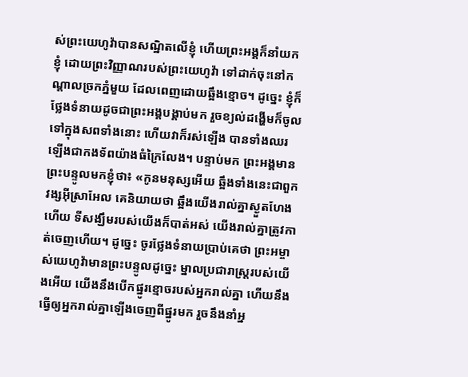ស់ព្រះយេហូវ៉ាបានសណ្ឋិតលើខ្ញុំ ហើយព្រះអង្គក៏នាំយកខ្ញុំ ដោយព្រះវិញ្ញាណរបស់ព្រះយេហូវ៉ា ទៅដាក់ចុះនៅកណ្ដាលច្រកភ្នំមួយ ដែលពេញដោយឆ្អឹងខ្មោច។ ដូច្នេះ ខ្ញុំក៏ថ្លែងទំនាយដូចជាព្រះអង្គបង្គាប់មក រួចខ្យល់ដង្ហើមក៏ចូលទៅក្នុងសពទាំងនោះ ហើយវាក៏រស់ឡើង បានទាំងឈរឡើងជាកងទ័ពយ៉ាងធំក្រៃលែង។ បន្ទាប់មក ព្រះអង្គមានព្រះបន្ទូលមកខ្ញុំថា៖ «កូនមនុស្សអើយ ឆ្អឹងទាំងនេះជាពួកវង្សអ៊ីស្រាអែល គេនិយាយថា ឆ្អឹងយើងរាល់គ្នាស្ងួតហែងហើយ ទីសង្ឃឹមរបស់យើងក៏បាត់អស់ យើងរាល់គ្នាត្រូវកាត់ចេញហើយ។ ដូច្នេះ ចូរថ្លែងទំនាយប្រាប់គេថា ព្រះអម្ចាស់យេហូវ៉ាមានព្រះបន្ទូលដូច្នេះ ម្នាលប្រជារាស្ត្ររបស់យើងអើយ យើងនឹងបើកផ្នូរខ្មោចរបស់អ្នករាល់គ្នា ហើយនឹងធ្វើឲ្យអ្នករាល់គ្នាឡើងចេញពីផ្នូរមក រួចនឹងនាំអ្ន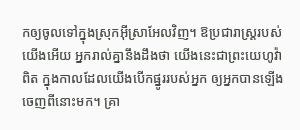កឲ្យចូលទៅក្នុងស្រុកអ៊ីស្រាអែលវិញ។ ឱប្រជារាស្ត្ររបស់យើងអើយ អ្នករាល់គ្នានឹងដឹងថា យើងនេះជាព្រះយេហូវ៉ាពិត ក្នុងកាលដែលយើងបើកផ្នូររបស់អ្នក ឲ្យអ្នកបានឡើងចេញពីនោះមក។ គ្រា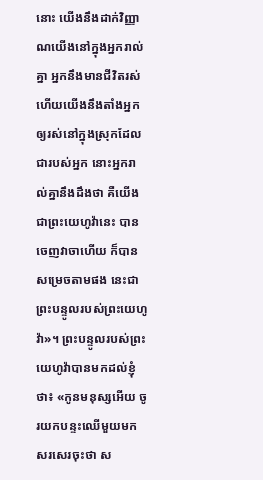នោះ យើងនឹងដាក់វិញ្ញាណយើងនៅក្នុងអ្នករាល់គ្នា អ្នកនឹងមានជីវិតរស់ ហើយយើងនឹងតាំងអ្នក ឲ្យរស់នៅក្នុងស្រុកដែលជារបស់អ្នក នោះអ្នករាល់គ្នានឹងដឹងថា គឺយើង ជាព្រះយេហូវ៉ានេះ បានចេញវាចាហើយ ក៏បានសម្រេចតាមផង នេះជាព្រះបន្ទូលរបស់ព្រះយេហូវ៉ា»។ ព្រះបន្ទូលរបស់ព្រះយេហូវ៉ាបានមកដល់ខ្ញុំថា៖ «កូនមនុស្សអើយ ចូរយកបន្ទះឈើមួយមកសរសេរចុះថា ស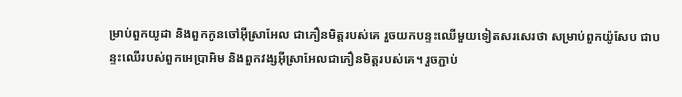ម្រាប់ពួកយូដា និងពួកកូនចៅអ៊ីស្រាអែល ជាភឿនមិត្តរបស់គេ រួចយកបន្ទះឈើមួយទៀតសរសេរថា សម្រាប់ពួកយ៉ូសែប ជាបន្ទះឈើរបស់ពួកអេប្រាអិម និងពួកវង្សអ៊ីស្រាអែលជាភឿនមិត្តរបស់គេ។ រួចភ្ជាប់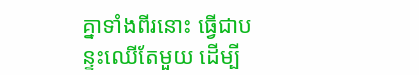គ្នាទាំងពីរនោះ ធ្វើជាបន្ទះឈើតែមួយ ដើម្បី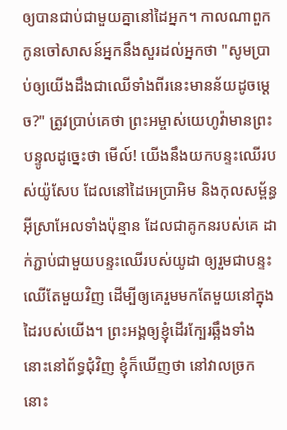ឲ្យបានជាប់ជាមួយគ្នានៅដៃអ្នក។ កាលណាពួកកូនចៅសាសន៍អ្នកនឹងសួរដល់អ្នកថា "សូមប្រាប់ឲ្យយើងដឹងជាឈើទាំងពីរនេះមានន័យដូចម្តេច?" ត្រូវប្រាប់គេថា ព្រះអម្ចាស់យេហូវ៉ាមានព្រះបន្ទូលដូច្នេះថា មើល៍! យើងនឹងយកបន្ទះឈើរបស់យ៉ូសែប ដែលនៅដៃអេប្រាអិម និងកុលសម្ព័ន្ធអ៊ីស្រាអែលទាំងប៉ុន្មាន ដែលជាគូកនរបស់គេ ដាក់ភ្ជាប់ជាមួយបន្ទះឈើរបស់យូដា ឲ្យរួមជាបន្ទះឈើតែមួយវិញ ដើម្បីឲ្យគេរួមមកតែមួយនៅក្នុងដៃរបស់យើង។ ព្រះអង្គឲ្យខ្ញុំដើរក្បែរឆ្អឹងទាំងនោះនៅព័ទ្ធជុំវិញ ខ្ញុំក៏ឃើញថា នៅវាលច្រកនោះ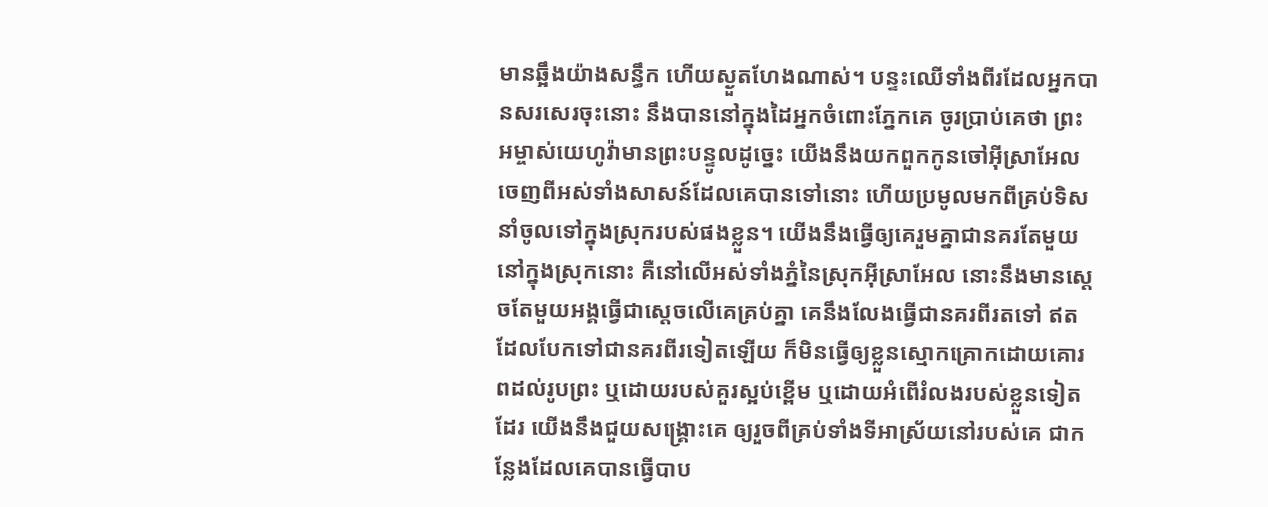មានឆ្អឹងយ៉ាងសន្ធឹក ហើយស្ងួតហែងណាស់។ បន្ទះឈើទាំងពីរដែលអ្នកបានសរសេរចុះនោះ នឹងបាននៅក្នុងដៃអ្នកចំពោះភ្នែកគេ ចូរប្រាប់គេថា ព្រះអម្ចាស់យេហូវ៉ាមានព្រះបន្ទូលដូច្នេះ យើងនឹងយកពួកកូនចៅអ៊ីស្រាអែលចេញពីអស់ទាំងសាសន៍ដែលគេបានទៅនោះ ហើយប្រមូលមកពីគ្រប់ទិស នាំចូលទៅក្នុងស្រុករបស់ផងខ្លួន។ យើងនឹងធ្វើឲ្យគេរួមគ្នាជានគរតែមួយនៅក្នុងស្រុកនោះ គឺនៅលើអស់ទាំងភ្នំនៃស្រុកអ៊ីស្រាអែល នោះនឹងមានស្តេចតែមួយអង្គធ្វើជាស្តេចលើគេគ្រប់គ្នា គេនឹងលែងធ្វើជានគរពីរតទៅ ឥតដែលបែកទៅជានគរពីរទៀតឡើយ ក៏មិនធ្វើឲ្យខ្លួនស្មោកគ្រោកដោយគោរពដល់រូបព្រះ ឬដោយរបស់គួរស្អប់ខ្ពើម ឬដោយអំពើរំលងរបស់ខ្លួនទៀតដែរ យើងនឹងជួយសង្គ្រោះគេ ឲ្យរួចពីគ្រប់ទាំងទីអាស្រ័យនៅរបស់គេ ជាកន្លែងដែលគេបានធ្វើបាប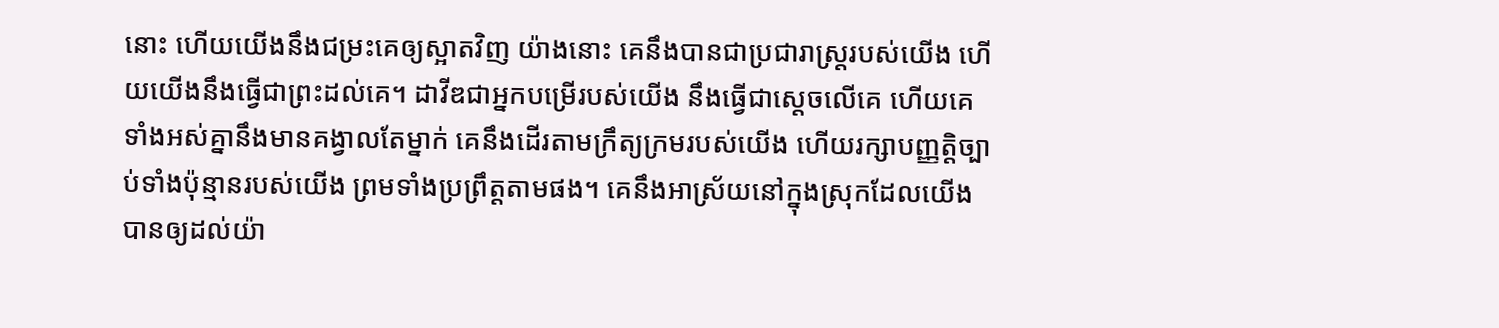នោះ ហើយយើងនឹងជម្រះគេឲ្យស្អាតវិញ យ៉ាងនោះ គេនឹងបានជាប្រជារាស្ត្ររបស់យើង ហើយយើងនឹងធ្វើជាព្រះដល់គេ។ ដាវីឌជាអ្នកបម្រើរបស់យើង នឹងធ្វើជាស្តេចលើគេ ហើយគេទាំងអស់គ្នានឹងមានគង្វាលតែម្នាក់ គេនឹងដើរតាមក្រឹត្យក្រមរបស់យើង ហើយរក្សាបញ្ញត្តិច្បាប់ទាំងប៉ុន្មានរបស់យើង ព្រមទាំងប្រព្រឹត្តតាមផង។ គេនឹងអាស្រ័យនៅក្នុងស្រុកដែលយើងបានឲ្យដល់យ៉ា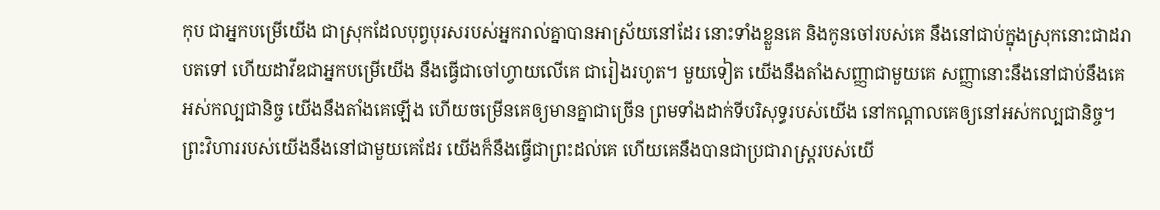កុប ជាអ្នកបម្រើយើង ជាស្រុកដែលបុព្វបុរសរបស់អ្នករាល់គ្នាបានអាស្រ័យនៅដែរ នោះទាំងខ្លួនគេ និងកូនចៅរបស់គេ នឹងនៅជាប់ក្នុងស្រុកនោះជាដរាបតទៅ ហើយដាវីឌជាអ្នកបម្រើយើង នឹងធ្វើជាចៅហ្វាយលើគេ ជារៀងរហូត។ មួយទៀត យើងនឹងតាំងសញ្ញាជាមួយគេ សញ្ញានោះនឹងនៅជាប់នឹងគេអស់កល្បជានិច្ច យើងនឹងតាំងគេឡើង ហើយចម្រើនគេឲ្យមានគ្នាជាច្រើន ព្រមទាំងដាក់ទីបរិសុទ្ធរបស់យើង នៅកណ្ដាលគេឲ្យនៅអស់កល្បជានិច្ច។ ព្រះវិហាររបស់យើងនឹងនៅជាមួយគេដែរ យើងក៏នឹងធ្វើជាព្រះដល់គេ ហើយគេនឹងបានជាប្រជារាស្ត្ររបស់យើ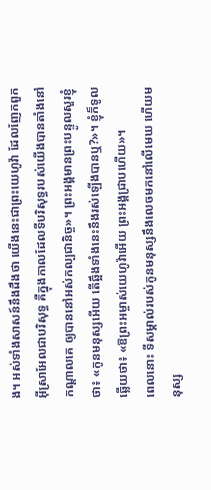ង។ អស់ទាំងសាសន៍នឹងដឹងថា យើងនេះជាព្រះយេហូវ៉ា ដែលញែកពួកអ៊ីស្រាអែលជាបរិសុទ្ធ គឺក្នុងកាលដែលទីបរិសុទ្ធរបស់យើងបានតាំងនៅកណ្ដាលគេ ឲ្យបាននៅអស់កល្បជានិច្ច»។ ព្រះអង្គមានព្រះបន្ទូលសួរខ្ញុំថា៖ «កូនមនុស្សអើយ តើឆ្អឹងទាំងនេះនឹងរស់ឡើងបានឬ?»។ ខ្ញុំក៏ទូលឆ្លើយថា៖ «ឱព្រះអម្ចាស់យេហូវ៉ាអើយ ព្រះអង្គជ្រាបហើយ»។
ពេលនោះ ទីសម្គាល់របស់កូនមនុស្សនឹងលេចមកនៅលើមេឃ ហើយមនុស្ស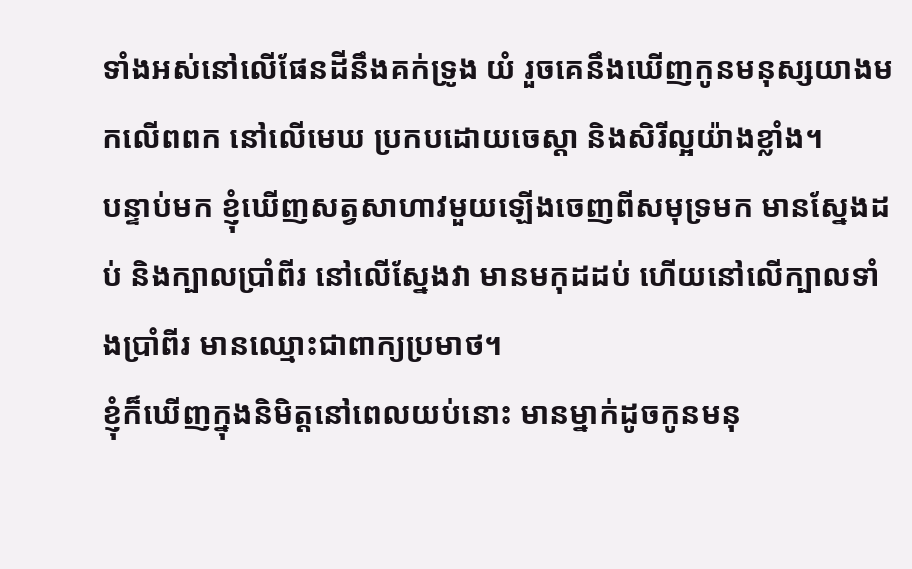ទាំងអស់នៅលើផែនដីនឹងគក់ទ្រូង យំ រួចគេនឹងឃើញកូនមនុស្សយាងមកលើពពក នៅលើមេឃ ប្រកបដោយចេស្តា និងសិរីល្អយ៉ាងខ្លាំង។
បន្ទាប់មក ខ្ញុំឃើញសត្វសាហាវមួយឡើងចេញពីសមុទ្រមក មានស្នែងដប់ និងក្បាលប្រាំពីរ នៅលើស្នែងវា មានមកុដដប់ ហើយនៅលើក្បាលទាំងប្រាំពីរ មានឈ្មោះជាពាក្យប្រមាថ។
ខ្ញុំក៏ឃើញក្នុងនិមិត្តនៅពេលយប់នោះ មានម្នាក់ដូចកូនមនុ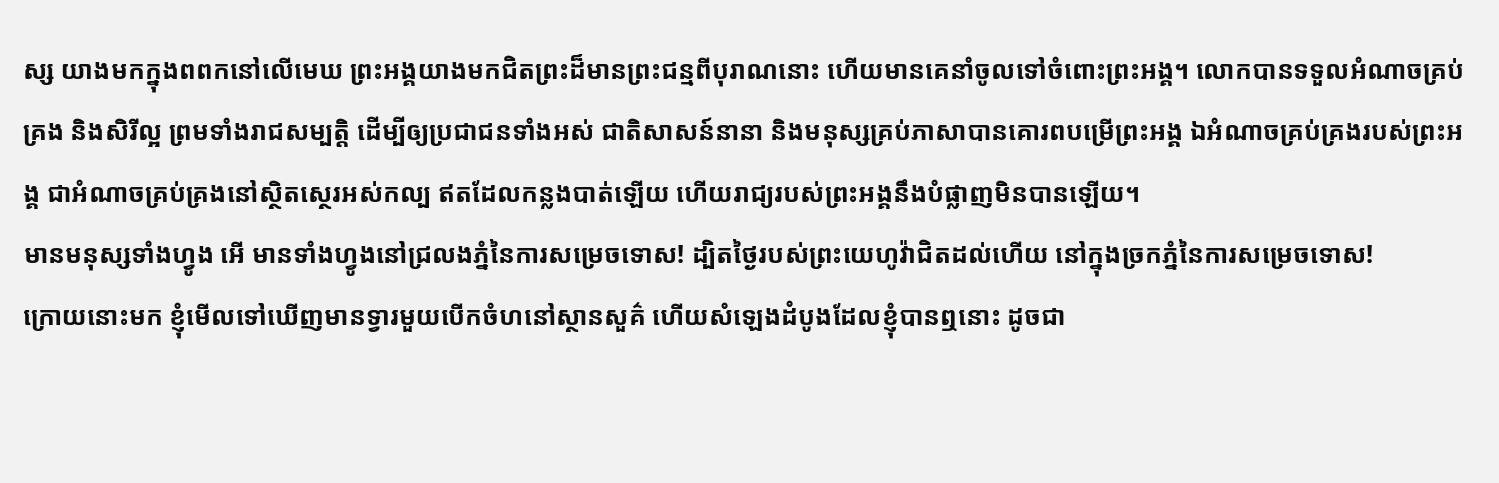ស្ស យាងមកក្នុងពពកនៅលើមេឃ ព្រះអង្គយាងមកជិតព្រះដ៏មានព្រះជន្មពីបុរាណនោះ ហើយមានគេនាំចូលទៅចំពោះព្រះអង្គ។ លោកបានទទួលអំណាចគ្រប់គ្រង និងសិរីល្អ ព្រមទាំងរាជសម្បត្តិ ដើម្បីឲ្យប្រជាជនទាំងអស់ ជាតិសាសន៍នានា និងមនុស្សគ្រប់ភាសាបានគោរពបម្រើព្រះអង្គ ឯអំណាចគ្រប់គ្រងរបស់ព្រះអង្គ ជាអំណាចគ្រប់គ្រងនៅស្ថិតស្ថេរអស់កល្ប ឥតដែលកន្លងបាត់ឡើយ ហើយរាជ្យរបស់ព្រះអង្គនឹងបំផ្លាញមិនបានឡើយ។
មានមនុស្សទាំងហ្វូង អើ មានទាំងហ្វូងនៅជ្រលងភ្នំនៃការសម្រេចទោស! ដ្បិតថ្ងៃរបស់ព្រះយេហូវ៉ាជិតដល់ហើយ នៅក្នុងច្រកភ្នំនៃការសម្រេចទោស!
ក្រោយនោះមក ខ្ញុំមើលទៅឃើញមានទ្វារមួយបើកចំហនៅស្ថានសួគ៌ ហើយសំឡេងដំបូងដែលខ្ញុំបានឮនោះ ដូចជា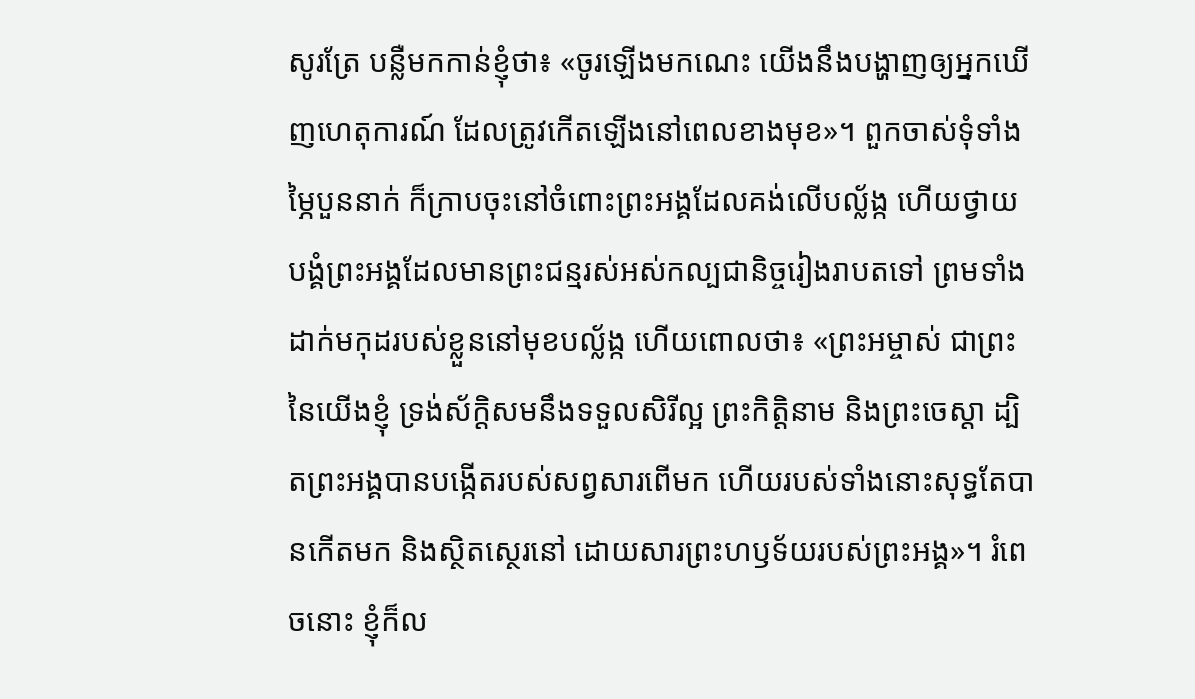សូរត្រែ បន្លឺមកកាន់ខ្ញុំថា៖ «ចូរឡើងមកណេះ យើងនឹងបង្ហាញឲ្យអ្នកឃើញហេតុការណ៍ ដែលត្រូវកើតឡើងនៅពេលខាងមុខ»។ ពួកចាស់ទុំទាំងម្ភៃបួននាក់ ក៏ក្រាបចុះនៅចំពោះព្រះអង្គដែលគង់លើបល្ល័ង្ក ហើយថ្វាយបង្គំព្រះអង្គដែលមានព្រះជន្មរស់អស់កល្បជានិច្ចរៀងរាបតទៅ ព្រមទាំងដាក់មកុដរបស់ខ្លួននៅមុខបល្ល័ង្ក ហើយពោលថា៖ «ព្រះអម្ចាស់ ជាព្រះនៃយើងខ្ញុំ ទ្រង់ស័ក្តិសមនឹងទទួលសិរីល្អ ព្រះកិត្តិនាម និងព្រះចេស្តា ដ្បិតព្រះអង្គបានបង្កើតរបស់សព្វសារពើមក ហើយរបស់ទាំងនោះសុទ្ធតែបានកើតមក និងស្ថិតស្ថេរនៅ ដោយសារព្រះហឫទ័យរបស់ព្រះអង្គ»។ រំពេចនោះ ខ្ញុំក៏ល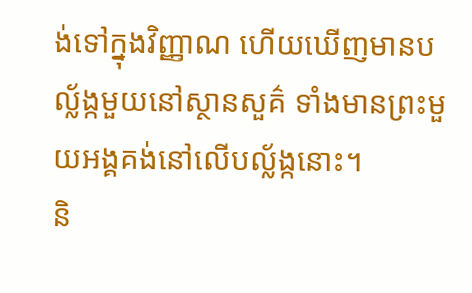ង់ទៅក្នុងវិញ្ញាណ ហើយឃើញមានបល្ល័ង្កមួយនៅស្ថានសួគ៌ ទាំងមានព្រះមួយអង្គគង់នៅលើបល្ល័ង្កនោះ។
និ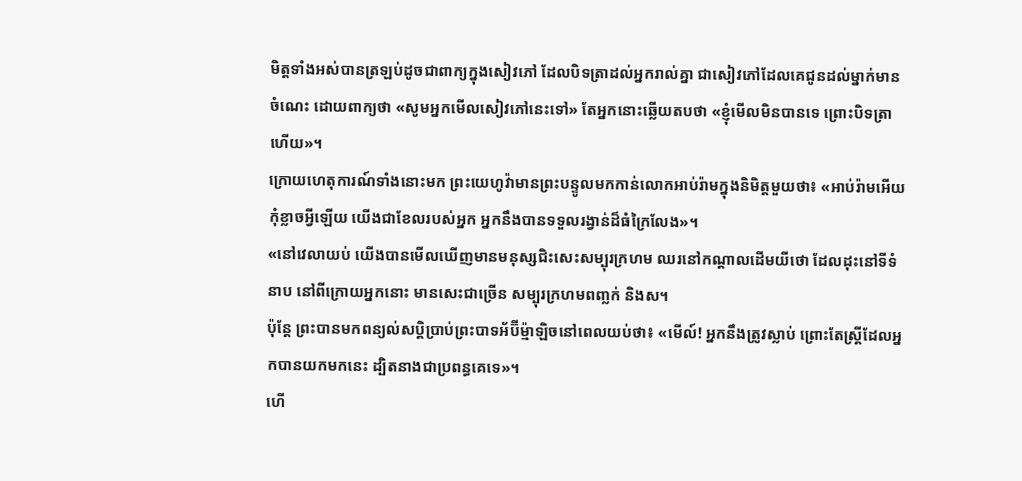មិត្តទាំងអស់បានត្រឡប់ដូចជាពាក្យក្នុងសៀវភៅ ដែលបិទត្រាដល់អ្នករាល់គ្នា ជាសៀវភៅដែលគេជូនដល់ម្នាក់មានចំណេះ ដោយពាក្យថា «សូមអ្នកមើលសៀវភៅនេះទៅ» តែអ្នកនោះឆ្លើយតបថា «ខ្ញុំមើលមិនបានទេ ព្រោះបិទត្រាហើយ»។
ក្រោយហេតុការណ៍ទាំងនោះមក ព្រះយេហូវ៉ាមានព្រះបន្ទូលមកកាន់លោកអាប់រ៉ាមក្នុងនិមិត្តមួយថា៖ «អាប់រ៉ាមអើយ កុំខ្លាចអ្វីឡើយ យើងជាខែលរបស់អ្នក អ្នកនឹងបានទទួលរង្វាន់ដ៏ធំក្រៃលែង»។
«នៅវេលាយប់ យើងបានមើលឃើញមានមនុស្សជិះសេះសម្បុរក្រហម ឈរនៅកណ្ដាលដើមយីថោ ដែលដុះនៅទីទំនាប នៅពីក្រោយអ្នកនោះ មានសេះជាច្រើន សម្បុរក្រហមពញ្លក់ និងស។
ប៉ុន្តែ ព្រះបានមកពន្យល់សប្តិប្រាប់ព្រះបាទអ័ប៊ីម៉្មាឡិចនៅពេលយប់ថា៖ «មើល៍! អ្នកនឹងត្រូវស្លាប់ ព្រោះតែស្ត្រីដែលអ្នកបានយកមកនេះ ដ្បិតនាងជាប្រពន្ធគេទេ»។
ហើ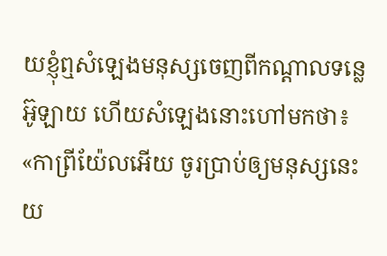យខ្ញុំឮសំឡេងមនុស្សចេញពីកណ្ដាលទន្លេអ៊ូឡាយ ហើយសំឡេងនោះហៅមកថា៖ «កាព្រីយ៉ែលអើយ ចូរប្រាប់ឲ្យមនុស្សនេះយ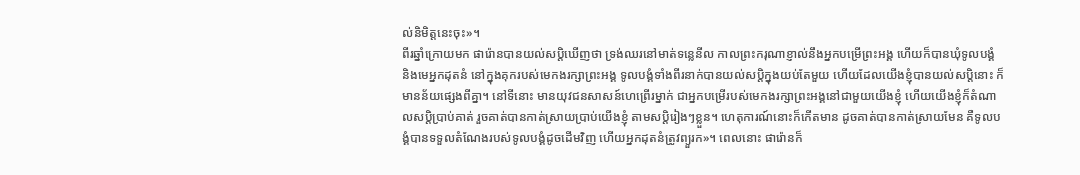ល់និមិត្តនេះចុះ»។
ពីរឆ្នាំក្រោយមក ផារ៉ោនបានយល់សប្ដិឃើញថា ទ្រង់ឈរនៅមាត់ទន្លេនីល កាលព្រះករុណាខ្ញាល់នឹងអ្នកបម្រើព្រះអង្គ ហើយក៏បានឃុំទូលបង្គំ និងមេអ្នកដុតនំ នៅក្នុងគុករបស់មេកងរក្សាព្រះអង្គ ទូលបង្គំទាំងពីរនាក់បានយល់សប្តិក្នុងយប់តែមួយ ហើយដែលយើងខ្ញុំបានយល់សប្តិនោះ ក៏មានន័យផ្សេងពីគ្នា។ នៅទីនោះ មានយុវជនសាសន៍ហេព្រើរម្នាក់ ជាអ្នកបម្រើរបស់មេកងរក្សាព្រះអង្គនៅជាមួយយើងខ្ញុំ ហើយយើងខ្ញុំក៏តំណាលសប្តិប្រាប់គាត់ រួចគាត់បានកាត់ស្រាយប្រាប់យើងខ្ញុំ តាមសប្តិរៀងៗខ្លួន។ ហេតុការណ៍នោះក៏កើតមាន ដូចគាត់បានកាត់ស្រាយមែន គឺទូលបង្គំបានទទួលតំណែងរបស់ទូលបង្គំដូចដើមវិញ ហើយអ្នកដុតនំត្រូវព្យួរក»។ ពេលនោះ ផារ៉ោនក៏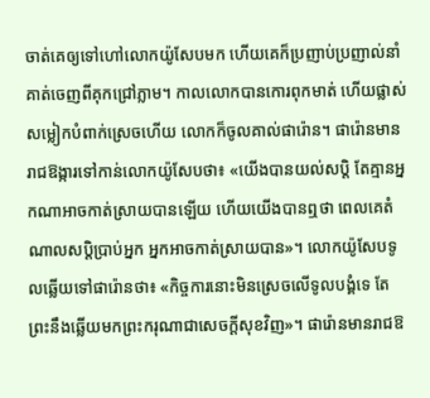ចាត់គេឲ្យទៅហៅលោកយ៉ូសែបមក ហើយគេក៏ប្រញាប់ប្រញាល់នាំគាត់ចេញពីគុកជ្រៅភ្លាម។ កាលលោកបានកោរពុកមាត់ ហើយផ្លាស់សម្លៀកបំពាក់ស្រេចហើយ លោកក៏ចូលគាល់ផារ៉ោន។ ផារ៉ោនមានរាជឱង្ការទៅកាន់លោកយ៉ូសែបថា៖ «យើងបានយល់សប្តិ តែគ្មានអ្នកណាអាចកាត់ស្រាយបានឡើយ ហើយយើងបានឮថា ពេលគេតំណាលសប្តិប្រាប់អ្នក អ្នកអាចកាត់ស្រាយបាន»។ លោកយ៉ូសែបទូលឆ្លើយទៅផារ៉ោនថា៖ «កិច្ចការនោះមិនស្រេចលើទូលបង្គំទេ តែព្រះនឹងឆ្លើយមកព្រះករុណាជាសេចក្ដីសុខវិញ»។ ផារ៉ោនមានរាជឱ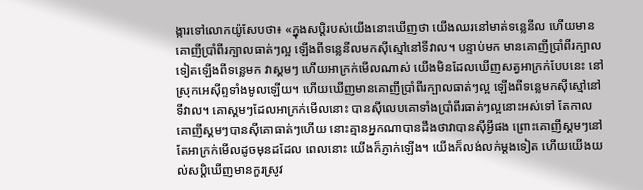ង្ការទៅលោកយ៉ូសែបថា៖ «ក្នុងសប្តិរបស់យើងនោះឃើញថា យើងឈរនៅមាត់ទន្លេនីល ហើយមានគោញីប្រាំពីរក្បាលធាត់ៗល្អ ឡើងពីទន្លេនីលមកស៊ីស្មៅនៅទីវាល។ បន្ទាប់មក មានគោញីប្រាំពីរក្បាលទៀតឡើងពីទន្លេមក វាស្គមៗ ហើយអាក្រក់មើលណាស់ យើងមិនដែលឃើញសត្វអាក្រក់បែបនេះ នៅស្រុកអេស៊ីព្ទទាំងមូលឡើយ។ ហើយឃើញមានគោញីប្រាំពីរក្បាលធាត់ៗល្អ ឡើងពីទន្លេមកស៊ីស្មៅនៅទីវាល។ គោស្គមៗដែលអាក្រក់មើលនោះ បានស៊ីលេបគោទាំងប្រាំពីរធាត់ៗល្អនោះអស់ទៅ តែកាលគោញីស្គមៗបានស៊ីគោធាត់ៗហើយ នោះគ្មានអ្នកណាបានដឹងថាវាបានស៊ីអ្វីផង ព្រោះគោញីស្គមៗនៅតែអាក្រក់មើលដូចមុនដដែល ពេលនោះ យើងក៏ភ្ញាក់ឡើង។ យើងក៏លង់លក់ម្ដងទៀត ហើយយើងយល់សប្ដិឃើញមានកួរស្រូវ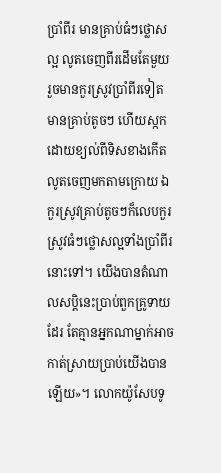ប្រាំពីរ មានគ្រាប់ធំៗថ្លោសល្អ លូតចេញពីរដើមតែមួយ រួចមានកួរស្រូវប្រាំពីរទៀត មានគ្រាប់តូចៗ ហើយស្កកដោយខ្យល់ពីទិសខាងកើត លូតចេញមកតាមក្រោយ ឯកួរស្រូវគ្រាប់តូចៗក៏លេបកួរស្រូវធំៗថ្លោសល្អទាំងប្រាំពីរនោះទៅ។ យើងបានតំណាលសប្តិនេះប្រាប់ពួកគ្រូទាយដែរ តែគ្មានអ្នកណាម្នាក់អាចកាត់ស្រាយប្រាប់យើងបានឡើយ»។ លោកយ៉ូសែបទូ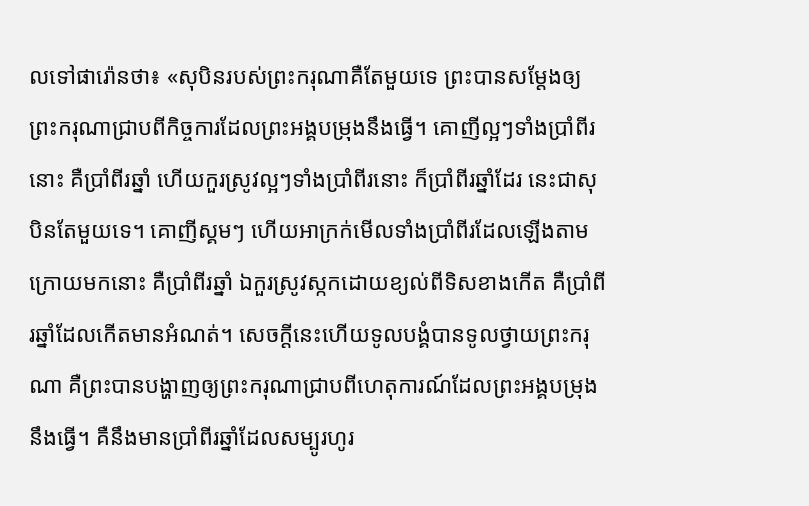លទៅផារ៉ោនថា៖ «សុបិនរបស់ព្រះករុណាគឺតែមួយទេ ព្រះបានសម្ដែងឲ្យព្រះករុណាជ្រាបពីកិច្ចការដែលព្រះអង្គបម្រុងនឹងធ្វើ។ គោញីល្អៗទាំងប្រាំពីរនោះ គឺប្រាំពីរឆ្នាំ ហើយកួរស្រូវល្អៗទាំងប្រាំពីរនោះ ក៏ប្រាំពីរឆ្នាំដែរ នេះជាសុបិនតែមួយទេ។ គោញីស្គមៗ ហើយអាក្រក់មើលទាំងប្រាំពីរដែលឡើងតាមក្រោយមកនោះ គឺប្រាំពីរឆ្នាំ ឯកួរស្រូវស្កកដោយខ្យល់ពីទិសខាងកើត គឺប្រាំពីរឆ្នាំដែលកើតមានអំណត់។ សេចក្ដីនេះហើយទូលបង្គំបានទូលថ្វាយព្រះករុណា គឺព្រះបានបង្ហាញឲ្យព្រះករុណាជ្រាបពីហេតុការណ៍ដែលព្រះអង្គបម្រុងនឹងធ្វើ។ គឺនឹងមានប្រាំពីរឆ្នាំដែលសម្បូរហូរ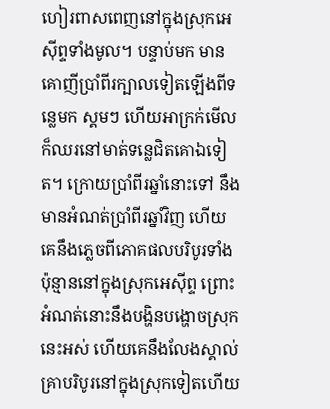ហៀរពាសពេញនៅក្នុងស្រុកអេស៊ីព្ទទាំងមូល។ បន្ទាប់មក មានគោញីប្រាំពីរក្បាលទៀតឡើងពីទន្លេមក ស្គមៗ ហើយអាក្រក់មើល ក៏ឈរនៅមាត់ទន្លេជិតគោឯទៀត។ ក្រោយប្រាំពីរឆ្នាំនោះទៅ នឹងមានអំណត់ប្រាំពីរឆ្នាំវិញ ហើយគេនឹងភ្លេចពីភោគផលបរិបូរទាំងប៉ុន្មាននៅក្នុងស្រុកអេស៊ីព្ទ ព្រោះអំណត់នោះនឹងបង្ហិនបង្ហោចស្រុកនេះអស់ ហើយគេនឹងលែងស្គាល់គ្រាបរិបូរនៅក្នុងស្រុកទៀតហើយ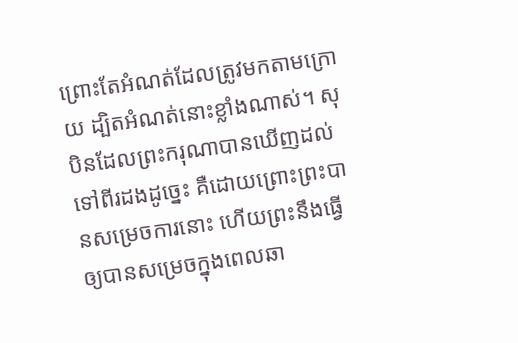ព្រោះតែអំណត់ដែលត្រូវមកតាមក្រោយ ដ្បិតអំណត់នោះខ្លាំងណាស់។ សុបិនដែលព្រះករុណាបានឃើញដល់ទៅពីរដងដូច្នេះ គឺដោយព្រោះព្រះបានសម្រេចការនោះ ហើយព្រះនឹងធ្វើឲ្យបានសម្រេចក្នុងពេលឆា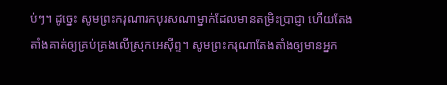ប់ៗ។ ដូច្នេះ សូមព្រះករុណារកបុរសណាម្នាក់ដែលមានតម្រិះប្រាជ្ញា ហើយតែងតាំងគាត់ឲ្យគ្រប់គ្រងលើស្រុកអេស៊ីព្ទ។ សូមព្រះករុណាតែងតាំងឲ្យមានអ្នក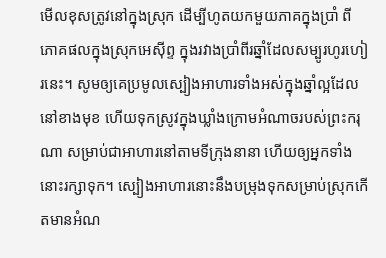មើលខុសត្រូវនៅក្នុងស្រុក ដើម្បីហូតយកមួយភាគក្នុងប្រាំ ពីភោគផលក្នុងស្រុកអេស៊ីព្ទ ក្នុងរវាងប្រាំពីរឆ្នាំដែលសម្បូរហូរហៀរនេះ។ សូមឲ្យគេប្រមូលស្បៀងអាហារទាំងអស់ក្នុងឆ្នាំល្អដែលនៅខាងមុខ ហើយទុកស្រូវក្នុងឃ្លាំងក្រោមអំណាចរបស់ព្រះករុណា សម្រាប់ជាអាហារនៅតាមទីក្រុងនានា ហើយឲ្យអ្នកទាំងនោះរក្សាទុក។ ស្បៀងអាហារនោះនឹងបម្រុងទុកសម្រាប់ស្រុកកើតមានអំណ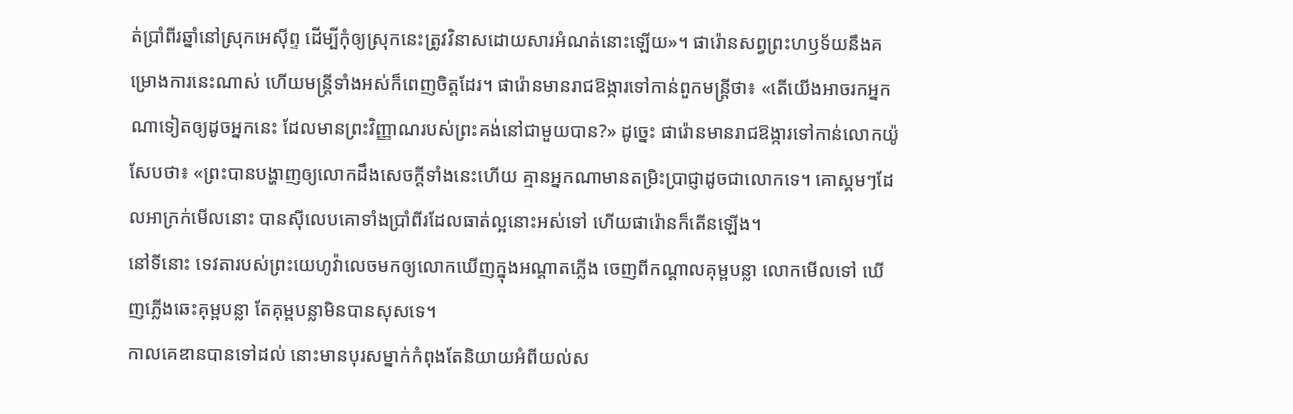ត់ប្រាំពីរឆ្នាំនៅស្រុកអេស៊ីព្ទ ដើម្បីកុំឲ្យស្រុកនេះត្រូវវិនាសដោយសារអំណត់នោះឡើយ»។ ផារ៉ោនសព្វព្រះហឫទ័យនឹងគម្រោងការនេះណាស់ ហើយមន្ត្រីទាំងអស់ក៏ពេញចិត្តដែរ។ ផារ៉ោនមានរាជឱង្ការទៅកាន់ពួកមន្ត្រីថា៖ «តើយើងអាចរកអ្នកណាទៀតឲ្យដូចអ្នកនេះ ដែលមានព្រះវិញ្ញាណរបស់ព្រះគង់នៅជាមួយបាន?» ដូច្នេះ ផារ៉ោនមានរាជឱង្ការទៅកាន់លោកយ៉ូសែបថា៖ «ព្រះបានបង្ហាញឲ្យលោកដឹងសេចក្ដីទាំងនេះហើយ គ្មានអ្នកណាមានតម្រិះប្រាជ្ញាដូចជាលោកទេ។ គោស្គមៗដែលអាក្រក់មើលនោះ បានស៊ីលេបគោទាំងប្រាំពីរដែលធាត់ល្អនោះអស់ទៅ ហើយផារ៉ោនក៏តើនឡើង។
នៅទីនោះ ទេវតារបស់ព្រះយេហូវ៉ាលេចមកឲ្យលោកឃើញក្នុងអណ្ដាតភ្លើង ចេញពីកណ្ដាលគុម្ពបន្លា លោកមើលទៅ ឃើញភ្លើងឆេះគុម្ពបន្លា តែគុម្ពបន្លាមិនបានសុសទេ។
កាលគេឌានបានទៅដល់ នោះមានបុរសម្នាក់កំពុងតែនិយាយអំពីយល់ស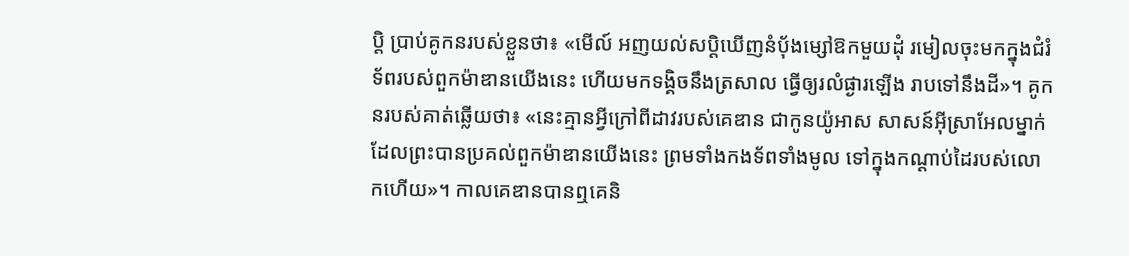ប្តិ ប្រាប់គូកនរបស់ខ្លួនថា៖ «មើល៍ អញយល់សប្តិឃើញនំបុ័ងម្សៅឱកមួយដុំ រមៀលចុះមកក្នុងជំរំទ័ពរបស់ពួកម៉ាឌានយើងនេះ ហើយមកទង្គិចនឹងត្រសាល ធ្វើឲ្យរលំផ្ងារឡើង រាបទៅនឹងដី»។ គូកនរបស់គាត់ឆ្លើយថា៖ «នេះគ្មានអ្វីក្រៅពីដាវរបស់គេឌាន ជាកូនយ៉ូអាស សាសន៍អ៊ីស្រាអែលម្នាក់ ដែលព្រះបានប្រគល់ពួកម៉ាឌានយើងនេះ ព្រមទាំងកងទ័ពទាំងមូល ទៅក្នុងកណ្ដាប់ដៃរបស់លោកហើយ»។ កាលគេឌានបានឮគេនិ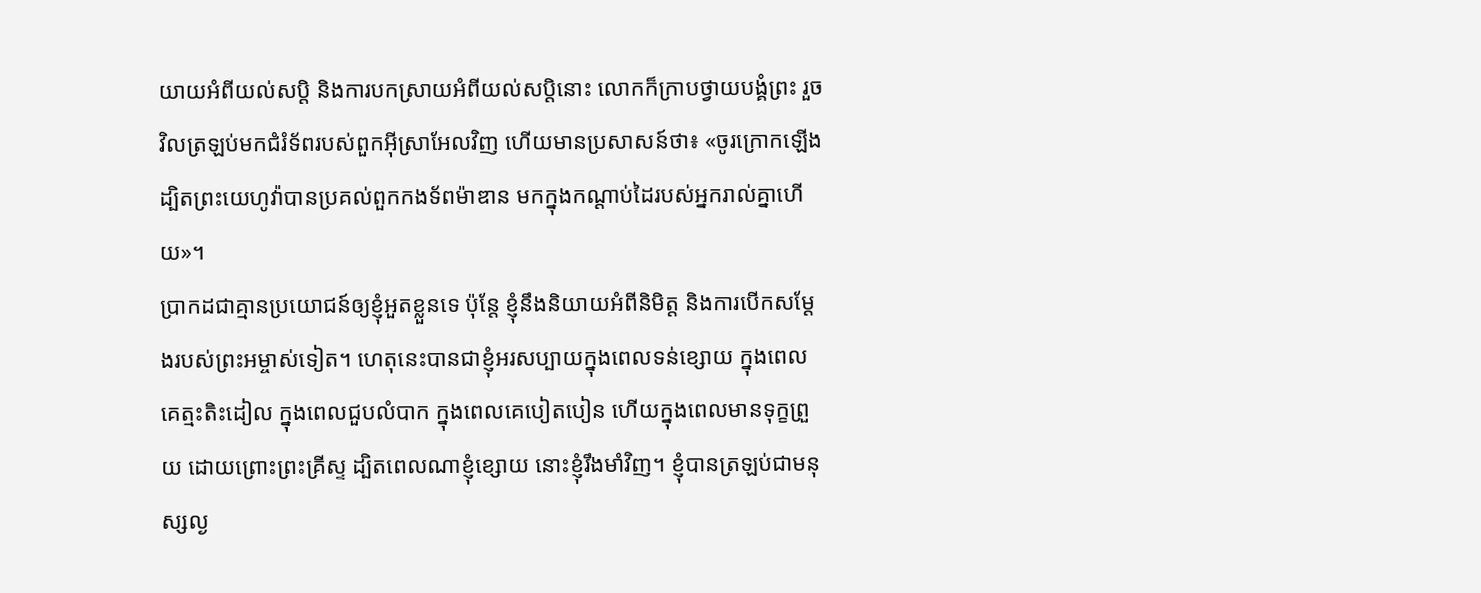យាយអំពីយល់សប្តិ និងការបកស្រាយអំពីយល់សប្ដិនោះ លោកក៏ក្រាបថ្វាយបង្គំព្រះ រួចវិលត្រឡប់មកជំរំទ័ពរបស់ពួកអ៊ីស្រាអែលវិញ ហើយមានប្រសាសន៍ថា៖ «ចូរក្រោកឡើង ដ្បិតព្រះយេហូវ៉ាបានប្រគល់ពួកកងទ័ពម៉ាឌាន មកក្នុងកណ្ដាប់ដៃរបស់អ្នករាល់គ្នាហើយ»។
ប្រាកដជាគ្មានប្រយោជន៍ឲ្យខ្ញុំអួតខ្លួនទេ ប៉ុន្តែ ខ្ញុំនឹងនិយាយអំពីនិមិត្ត និងការបើកសម្ដែងរបស់ព្រះអម្ចាស់ទៀត។ ហេតុនេះបានជាខ្ញុំអរសប្បាយក្នុងពេលទន់ខ្សោយ ក្នុងពេលគេត្មះតិះដៀល ក្នុងពេលជួបលំបាក ក្នុងពេលគេបៀតបៀន ហើយក្នុងពេលមានទុក្ខព្រួយ ដោយព្រោះព្រះគ្រីស្ទ ដ្បិតពេលណាខ្ញុំខ្សោយ នោះខ្ញុំរឹងមាំវិញ។ ខ្ញុំបានត្រឡប់ជាមនុស្សល្ង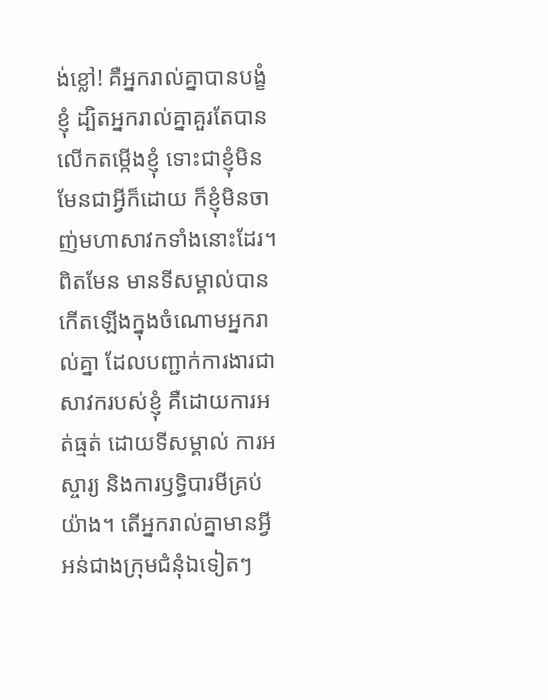ង់ខ្លៅ! គឺអ្នករាល់គ្នាបានបង្ខំខ្ញុំ ដ្បិតអ្នករាល់គ្នាគួរតែបានលើកតម្កើងខ្ញុំ ទោះជាខ្ញុំមិនមែនជាអ្វីក៏ដោយ ក៏ខ្ញុំមិនចាញ់មហាសាវកទាំងនោះដែរ។ ពិតមែន មានទីសម្គាល់បានកើតឡើងក្នុងចំណោមអ្នករាល់គ្នា ដែលបញ្ជាក់ការងារជាសាវករបស់ខ្ញុំ គឺដោយការអត់ធ្មត់ ដោយទីសម្គាល់ ការអស្ចារ្យ និងការឫទ្ធិបារមីគ្រប់យ៉ាង។ តើអ្នករាល់គ្នាមានអ្វីអន់ជាងក្រុមជំនុំឯទៀតៗ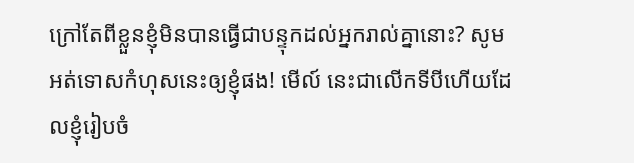ក្រៅតែពីខ្លួនខ្ញុំមិនបានធ្វើជាបន្ទុកដល់អ្នករាល់គ្នានោះ? សូមអត់ទោសកំហុសនេះឲ្យខ្ញុំផង! មើល៍ នេះជាលើកទីបីហើយដែលខ្ញុំរៀបចំ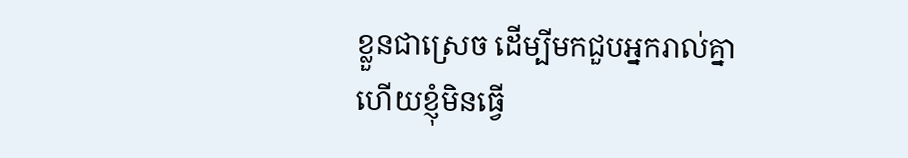ខ្លួនជាស្រេច ដើម្បីមកជួបអ្នករាល់គ្នា ហើយខ្ញុំមិនធ្វើ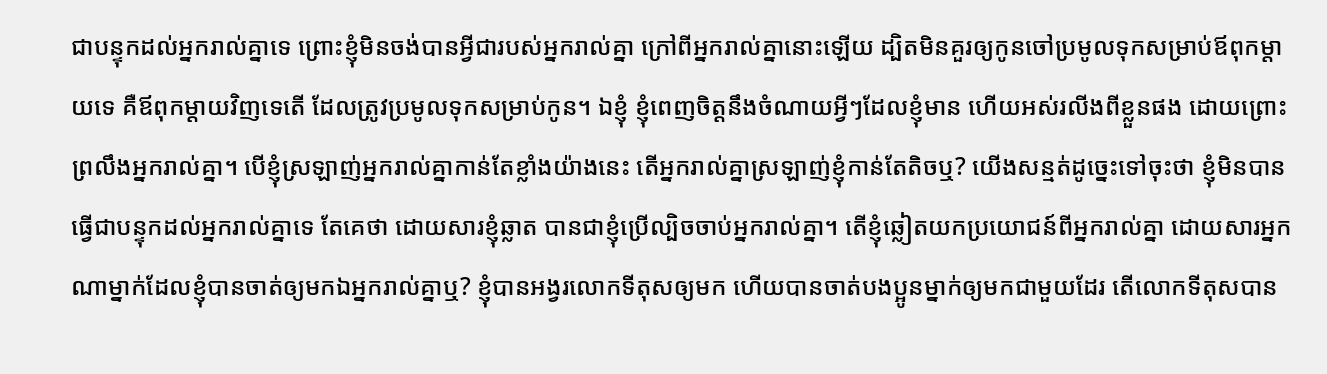ជាបន្ទុកដល់អ្នករាល់គ្នាទេ ព្រោះខ្ញុំមិនចង់បានអ្វីជារបស់អ្នករាល់គ្នា ក្រៅពីអ្នករាល់គ្នានោះឡើយ ដ្បិតមិនគួរឲ្យកូនចៅប្រមូលទុកសម្រាប់ឪពុកម្តាយទេ គឺឪពុកម្តាយវិញទេតើ ដែលត្រូវប្រមូលទុកសម្រាប់កូន។ ឯខ្ញុំ ខ្ញុំពេញចិត្តនឹងចំណាយអ្វីៗដែលខ្ញុំមាន ហើយអស់រលីងពីខ្លួនផង ដោយព្រោះព្រលឹងអ្នករាល់គ្នា។ បើខ្ញុំស្រឡាញ់អ្នករាល់គ្នាកាន់តែខ្លាំងយ៉ាងនេះ តើអ្នករាល់គ្នាស្រឡាញ់ខ្ញុំកាន់តែតិចឬ? យើងសន្មត់ដូច្នេះទៅចុះថា ខ្ញុំមិនបានធ្វើជាបន្ទុកដល់អ្នករាល់គ្នាទេ តែគេថា ដោយសារខ្ញុំឆ្លាត បានជាខ្ញុំប្រើល្បិចចាប់អ្នករាល់គ្នា។ តើខ្ញុំឆ្លៀតយកប្រយោជន៍ពីអ្នករាល់គ្នា ដោយសារអ្នកណាម្នាក់ដែលខ្ញុំបានចាត់ឲ្យមកឯអ្នករាល់គ្នាឬ? ខ្ញុំបានអង្វរលោកទីតុសឲ្យមក ហើយបានចាត់បងប្អូនម្នាក់ឲ្យមកជាមួយដែរ តើលោកទីតុសបាន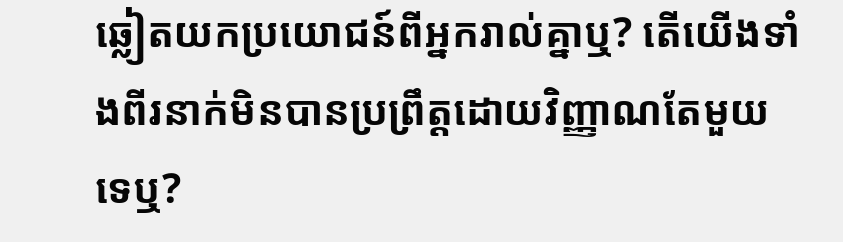ឆ្លៀតយកប្រយោជន៍ពីអ្នករាល់គ្នាឬ? តើយើងទាំងពីរនាក់មិនបានប្រព្រឹត្តដោយវិញ្ញាណតែមួយទេឬ?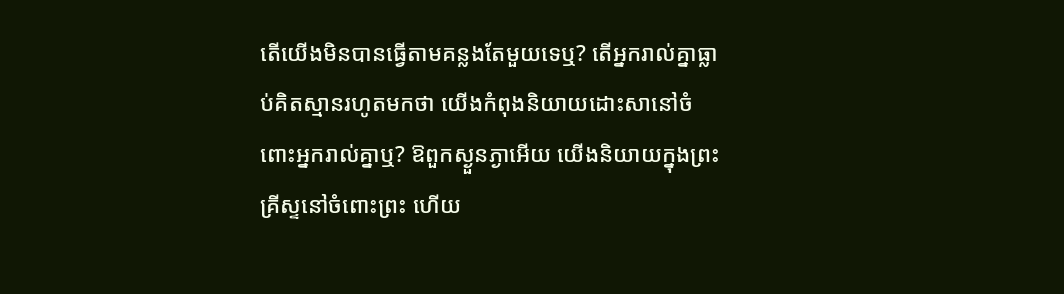តើយើងមិនបានធ្វើតាមគន្លងតែមួយទេឬ? តើអ្នករាល់គ្នាធ្លាប់គិតស្មានរហូតមកថា យើងកំពុងនិយាយដោះសានៅចំពោះអ្នករាល់គ្នាឬ? ឱពួកស្ងួនភ្ងាអើយ យើងនិយាយក្នុងព្រះគ្រីស្ទនៅចំពោះព្រះ ហើយ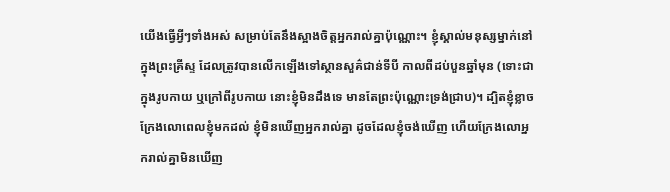យើងធ្វើអ្វីៗទាំងអស់ សម្រាប់តែនឹងស្អាងចិត្តអ្នករាល់គ្នាប៉ុណ្ណោះ។ ខ្ញុំស្គាល់មនុស្សម្នាក់នៅក្នុងព្រះគ្រីស្ទ ដែលត្រូវបានលើកឡើងទៅស្ថានសួគ៌ជាន់ទីបី កាលពីដប់បួនឆ្នាំមុន (ទោះជាក្នុងរូបកាយ ឬក្រៅពីរូបកាយ នោះខ្ញុំមិនដឹងទេ មានតែព្រះប៉ុណ្ណោះទ្រង់ជ្រាប)។ ដ្បិតខ្ញុំខ្លាចក្រែងលោពេលខ្ញុំមកដល់ ខ្ញុំមិនឃើញអ្នករាល់គ្នា ដូចដែលខ្ញុំចង់ឃើញ ហើយក្រែងលោអ្នករាល់គ្នាមិនឃើញ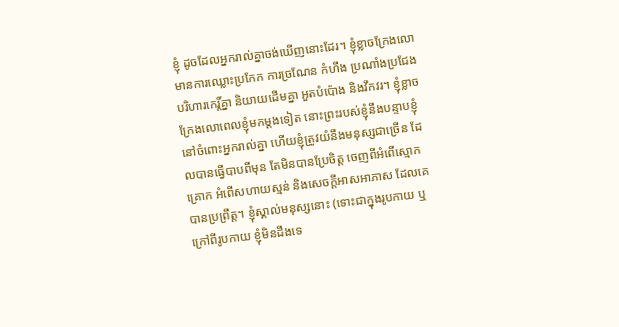ខ្ញុំ ដូចដែលអ្នករាល់គ្នាចង់ឃើញនោះដែរ។ ខ្ញុំខ្លាចក្រែងលោមានការឈ្លោះប្រកែក ការច្រណែន កំហឹង ប្រណាំងប្រជែង បរិហារកេរ្ដិ៍គ្នា និយាយដើមគ្នា អួតបំប៉ោង និងវឹកវរ។ ខ្ញុំខ្លាចក្រែងលោពេលខ្ញុំមកម្តងទៀត នោះព្រះរបស់ខ្ញុំនឹងបន្ទាបខ្ញុំនៅចំពោះអ្នករាល់គ្នា ហើយខ្ញុំត្រូវយំនឹងមនុស្សជាច្រើន ដែលបានធ្វើបាបពីមុន តែមិនបានប្រែចិត្ត ចេញពីអំពើស្មោកគ្រោក អំពើសហាយស្មន់ និងសេចក្តីអាសអាភាស ដែលគេបានប្រព្រឹត្ត។ ខ្ញុំស្គាល់មនុស្សនោះ (ទោះជាក្នុងរូបកាយ ឬក្រៅពីរូបកាយ ខ្ញុំមិនដឹងទេ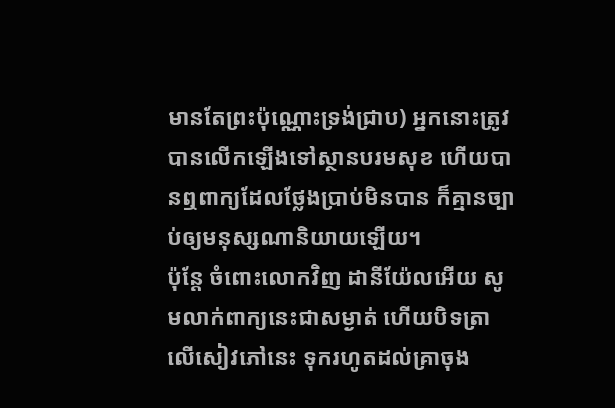មានតែព្រះប៉ុណ្ណោះទ្រង់ជ្រាប) អ្នកនោះត្រូវបានលើកឡើងទៅស្ថានបរមសុខ ហើយបានឮពាក្យដែលថ្លែងប្រាប់មិនបាន ក៏គ្មានច្បាប់ឲ្យមនុស្សណានិយាយឡើយ។
ប៉ុន្ដែ ចំពោះលោកវិញ ដានីយ៉ែលអើយ សូមលាក់ពាក្យនេះជាសម្ងាត់ ហើយបិទត្រាលើសៀវភៅនេះ ទុករហូតដល់គ្រាចុង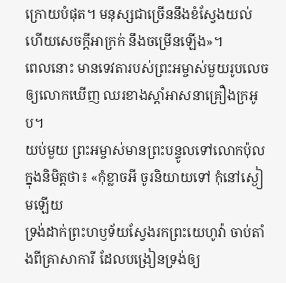ក្រោយបំផុត។ មនុស្សជាច្រើននឹងខំស្វែងយល់ ហើយសេចក្ដីអាក្រក់ នឹងចម្រើនឡើង»។
ពេលនោះ មានទេវតារបស់ព្រះអម្ចាស់មួយរូបលេចឲ្យលោកឃើញ ឈរខាងស្តាំអាសនាគ្រឿងក្រអូប។
យប់មួយ ព្រះអម្ចាស់មានព្រះបន្ទូលទៅលោកប៉ុលក្នុងនិមិត្តថា៖ «កុំខ្លាចអី ចូរនិយាយទៅ កុំនៅស្ងៀមឡើយ
ទ្រង់ដាក់ព្រះហឫទ័យស្វែងរកព្រះយេហូវ៉ា ចាប់តាំងពីគ្រាសាការី ដែលបង្រៀនទ្រង់ឲ្យ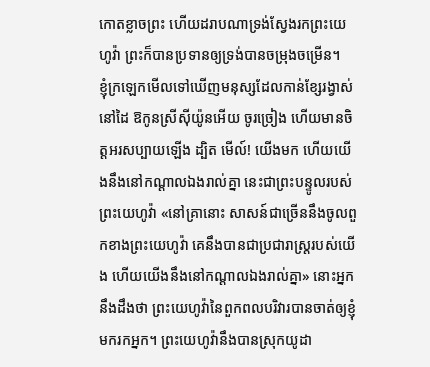កោតខ្លាចព្រះ ហើយដរាបណាទ្រង់ស្វែងរកព្រះយេហូវ៉ា ព្រះក៏បានប្រទានឲ្យទ្រង់បានចម្រុងចម្រើន។
ខ្ញុំក្រឡេកមើលទៅឃើញមនុស្សដែលកាន់ខ្សែរង្វាស់នៅដៃ ឱកូនស្រីស៊ីយ៉ូនអើយ ចូរច្រៀង ហើយមានចិត្តអរសប្បាយឡើង ដ្បិត មើល៍! យើងមក ហើយយើងនឹងនៅកណ្ដាលឯងរាល់គ្នា នេះជាព្រះបន្ទូលរបស់ព្រះយេហូវ៉ា «នៅគ្រានោះ សាសន៍ជាច្រើននឹងចូលពួកខាងព្រះយេហូវ៉ា គេនឹងបានជាប្រជារាស្ត្ររបស់យើង ហើយយើងនឹងនៅកណ្ដាលឯងរាល់គ្នា» នោះអ្នកនឹងដឹងថា ព្រះយេហូវ៉ានៃពួកពលបរិវារបានចាត់ឲ្យខ្ញុំមករកអ្នក។ ព្រះយេហូវ៉ានឹងបានស្រុកយូដា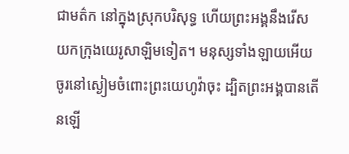ជាមត៌ក នៅក្នុងស្រុកបរិសុទ្ធ ហើយព្រះអង្គនឹងរើសយកក្រុងយេរូសាឡិមទៀត។ មនុស្សទាំងឡាយអើយ ចូរនៅស្ងៀមចំពោះព្រះយេហូវ៉ាចុះ ដ្បិតព្រះអង្គបានតើនឡើ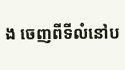ង ចេញពីទីលំនៅប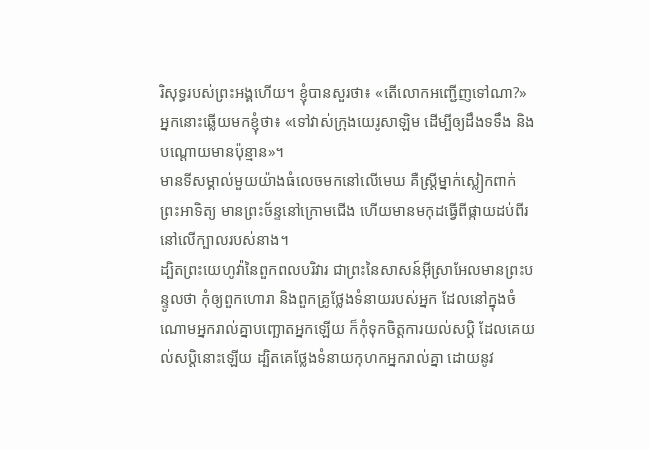រិសុទ្ធរបស់ព្រះអង្គហើយ។ ខ្ញុំបានសួរថា៖ «តើលោកអញ្ជើញទៅណា?» អ្នកនោះឆ្លើយមកខ្ញុំថា៖ «ទៅវាស់ក្រុងយេរូសាឡិម ដើម្បីឲ្យដឹងទទឹង និងបណ្ដោយមានប៉ុន្មាន»។
មានទីសម្គាល់មួយយ៉ាងធំលេចមកនៅលើមេឃ គឺស្ត្រីម្នាក់ស្លៀកពាក់ព្រះអាទិត្យ មានព្រះច័ន្ទនៅក្រោមជើង ហើយមានមកុដធ្វើពីផ្កាយដប់ពីរនៅលើក្បាលរបស់នាង។
ដ្បិតព្រះយេហូវ៉ានៃពួកពលបរិវារ ជាព្រះនៃសាសន៍អ៊ីស្រាអែលមានព្រះបន្ទូលថា កុំឲ្យពួកហោរា និងពួកគ្រូថ្លែងទំនាយរបស់អ្នក ដែលនៅក្នុងចំណោមអ្នករាល់គ្នាបញ្ឆោតអ្នកឡើយ ក៏កុំទុកចិត្តការយល់សប្តិ ដែលគេយល់សប្តិនោះឡើយ ដ្បិតគេថ្លែងទំនាយកុហកអ្នករាល់គ្នា ដោយនូវ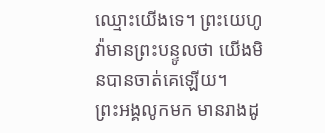ឈ្មោះយើងទេ។ ព្រះយេហូវ៉ាមានព្រះបន្ទូលថា យើងមិនបានចាត់គេឡើយ។
ព្រះអង្គលូកមក មានរាងដូ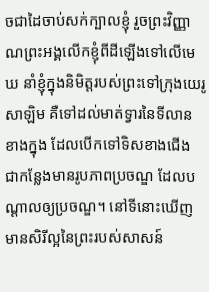ចជាដៃចាប់សក់ក្បាលខ្ញុំ រួចព្រះវិញ្ញាណព្រះអង្គលើកខ្ញុំពីដីឡើងទៅលើមេឃ នាំខ្ញុំក្នុងនិមិត្តរបស់ព្រះទៅក្រុងយេរូសាឡិម គឺទៅដល់មាត់ទ្វារនៃទីលានខាងក្នុង ដែលបើកទៅទិសខាងជើង ជាកន្លែងមានរូបភាពប្រចណ្ឌ ដែលបណ្ដាលឲ្យប្រចណ្ឌ។ នៅទីនោះឃើញមានសិរីល្អនៃព្រះរបស់សាសន៍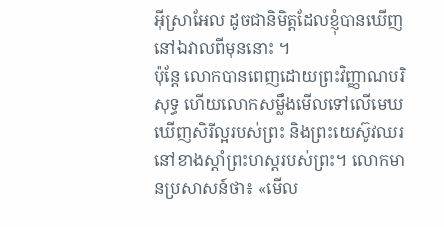អ៊ីស្រាអែល ដូចជានិមិត្តដែលខ្ញុំបានឃើញនៅឯវាលពីមុននោះ ។
ប៉ុន្ដែ លោកបានពេញដោយព្រះវិញ្ញាណបរិសុទ្ធ ហើយលោកសម្លឹងមើលទៅលើមេឃ ឃើញសិរីល្អរបស់ព្រះ និងព្រះយេស៊ូវឈរនៅខាងស្តាំព្រះហស្តរបស់ព្រះ។ លោកមានប្រសាសន៍ថា៖ «មើល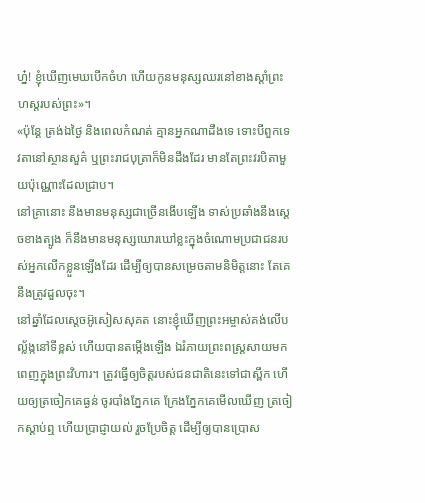ហ្ន៎! ខ្ញុំឃើញមេឃបើកចំហ ហើយកូនមនុស្សឈរនៅខាងស្តាំព្រះហស្តរបស់ព្រះ»។
«ប៉ុន្តែ ត្រង់ឯថ្ងៃ និងពេលកំណត់ គ្មានអ្នកណាដឹងទេ ទោះបីពួកទេវតានៅស្ថានសួគ៌ ឬព្រះរាជបុត្រាក៏មិនដឹងដែរ មានតែព្រះវរបិតាមួយប៉ុណ្ណោះដែលជ្រាប។
នៅគ្រានោះ នឹងមានមនុស្សជាច្រើនងើបឡើង ទាស់ប្រឆាំងនឹងស្តេចខាងត្បូង ក៏នឹងមានមនុស្សឃោរឃៅខ្លះក្នុងចំណោមប្រជាជនរបស់អ្នកលើកខ្លួនឡើងដែរ ដើម្បីឲ្យបានសម្រេចតាមនិមិត្តនោះ តែគេនឹងត្រូវដួលចុះ។
នៅឆ្នាំដែលស្តេចអ៊ូសៀសសុគត នោះខ្ញុំឃើញព្រះអម្ចាស់គង់លើបល្ល័ង្កនៅទីខ្ពស់ ហើយបានតម្កើងឡើង ឯរំភាយព្រះពស្ត្រសាយមកពេញក្នុងព្រះវិហារ។ ត្រូវធ្វើឲ្យចិត្តរបស់ជនជាតិនេះទៅជាស្ពឹក ហើយឲ្យត្រចៀកគេធ្ងន់ ចូរបាំងភ្នែកគេ ក្រែងភ្នែកគេមើលឃើញ ត្រចៀកស្តាប់ឮ ហើយប្រាជ្ញាយល់ រួចប្រែចិត្ត ដើម្បីឲ្យបានប្រោស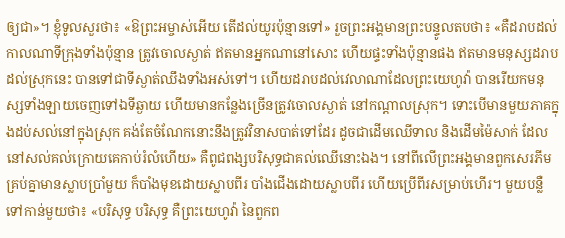ឲ្យជា»។ ខ្ញុំទូលសួរថា៖ «ឱព្រះអម្ចាស់អើយ តើដល់យូរប៉ុន្មានទៅ» រួចព្រះអង្គមានព្រះបន្ទូលតបថា៖ «គឺដរាបដល់កាលណាទីក្រុងទាំងប៉ុន្មាន ត្រូវចោលស្ងាត់ ឥតមានអ្នកណានៅសោះ ហើយផ្ទះទាំងប៉ុន្មានផង ឥតមានមនុស្សដរាបដល់ស្រុកនេះ បានទៅជាទីស្ងាត់ឈឹងទាំងអស់ទៅ។ ហើយដរាបដល់វេលាណាដែលព្រះយេហូវ៉ា បានរើយកមនុស្សទាំងឡាយចេញទៅឯទីឆ្ងាយ ហើយមានកន្លែងច្រើនត្រូវចោលស្ងាត់ នៅកណ្ដាលស្រុក។ ទោះបើមានមួយភាគក្នុងដប់សល់នៅក្នុងស្រុក គង់តែចំណែកនោះនឹងត្រូវវិនាសបាត់ទៅដែរ ដូចជាដើមឈើទាល និងដើមម៉ៃសាក់ ដែលនៅសល់គល់ក្រោយគេកាប់រំលំហើយ» គឺពូជពង្សបរិសុទ្ធជាគល់ឈើនោះឯង។ នៅពីលើព្រះអង្គមានពួកសេរភីម គ្រប់គ្នាមានស្លាបប្រាំមួយ ក៏បាំងមុខដោយស្លាបពីរ បាំងជើងដោយស្លាបពីរ ហើយប្រើពីរសម្រាប់ហើរ។ មួយបន្លឺទៅកាន់មួយថា៖ «បរិសុទ្ធ បរិសុទ្ធ គឺព្រះយេហូវ៉ា នៃពួកព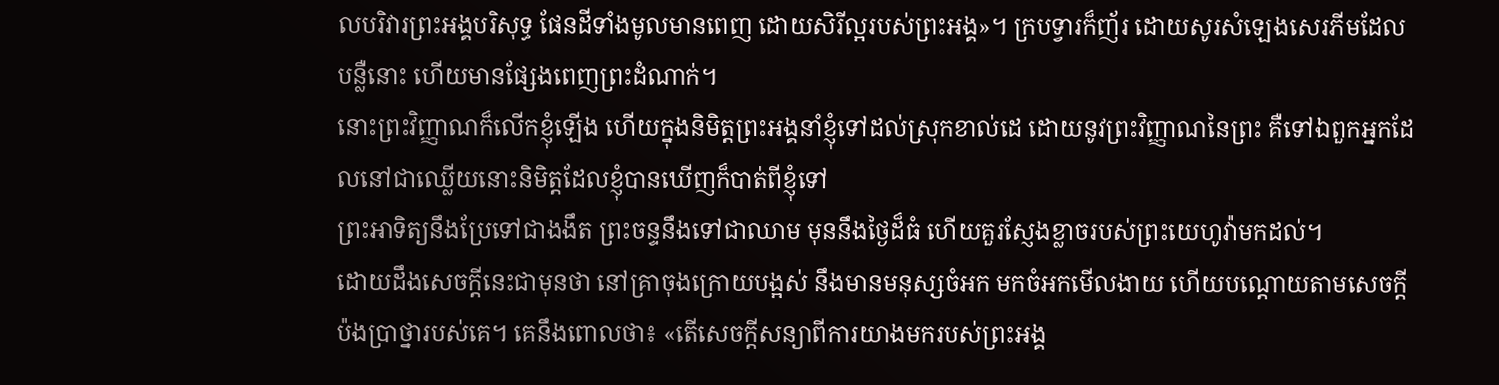លបរិវារព្រះអង្គបរិសុទ្ធ ផែនដីទាំងមូលមានពេញ ដោយសិរីល្អរបស់ព្រះអង្គ»។ ក្របទ្វារក៏ញ័រ ដោយសូរសំឡេងសេរភីមដែលបន្លឺនោះ ហើយមានផ្សែងពេញព្រះដំណាក់។
នោះព្រះវិញ្ញាណក៏លើកខ្ញុំឡើង ហើយក្នុងនិមិត្តព្រះអង្គនាំខ្ញុំទៅដល់ស្រុកខាល់ដេ ដោយនូវព្រះវិញ្ញាណនៃព្រះ គឺទៅឯពួកអ្នកដែលនៅជាឈ្លើយនោះនិមិត្តដែលខ្ញុំបានឃើញក៏បាត់ពីខ្ញុំទៅ
ព្រះអាទិត្យនឹងប្រែទៅជាងងឹត ព្រះចន្ទនឹងទៅជាឈាម មុននឹងថ្ងៃដ៏ធំ ហើយគួរស្ញែងខ្លាចរបស់ព្រះយេហូវ៉ាមកដល់។
ដោយដឹងសេចក្តីនេះជាមុនថា នៅគ្រាចុងក្រោយបង្អស់ នឹងមានមនុស្សចំអក មកចំអកមើលងាយ ហើយបណ្តោយតាមសេចក្ដីប៉ងប្រាថ្នារបស់គេ។ គេនឹងពោលថា៖ «តើសេចក្ដីសន្យាពីការយាងមករបស់ព្រះអង្គ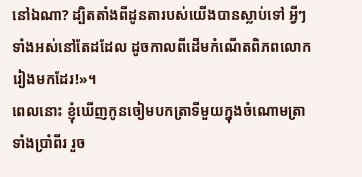នៅឯណា? ដ្បិតតាំងពីដូនតារបស់យើងបានស្លាប់ទៅ អ្វីៗទាំងអស់នៅតែដដែល ដូចកាលពីដើមកំណើតពិភពលោករៀងមកដែរ!»។
ពេលនោះ ខ្ញុំឃើញកូនចៀមបកត្រាទីមួយក្នុងចំណោមត្រាទាំងប្រាំពីរ រួច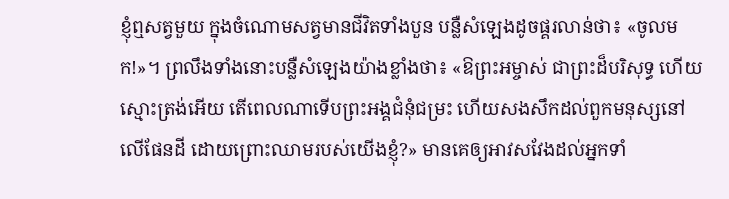ខ្ញុំឮសត្វមួយ ក្នុងចំណោមសត្វមានជីវិតទាំងបួន បន្លឺសំឡេងដូចផ្គរលាន់ថា៖ «ចូលមក!»។ ព្រលឹងទាំងនោះបន្លឺសំឡេងយ៉ាងខ្លាំងថា៖ «ឱព្រះអម្ចាស់ ជាព្រះដ៏បរិសុទ្ធ ហើយស្មោះត្រង់អើយ តើពេលណាទើបព្រះអង្គជំនុំជម្រះ ហើយសងសឹកដល់ពួកមនុស្សនៅលើផែនដី ដោយព្រោះឈាមរបស់យើងខ្ញុំ?» មានគេឲ្យអាវសវែងដល់អ្នកទាំ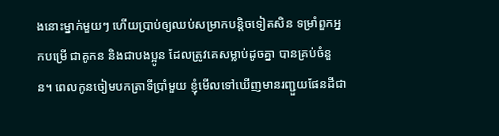ងនោះម្នាក់មួយៗ ហើយប្រាប់ឲ្យឈប់សម្រាកបន្តិចទៀតសិន ទម្រាំពួកអ្នកបម្រើ ជាគូកន និងជាបងប្អូន ដែលត្រូវគេសម្លាប់ដូចគ្នា បានគ្រប់ចំនួន។ ពេលកូនចៀមបកត្រាទីប្រាំមួយ ខ្ញុំមើលទៅឃើញមានរញ្ជួយផែនដីជា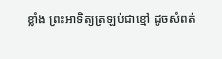ខ្លាំង ព្រះអាទិត្យត្រឡប់ជាខ្មៅ ដូចសំពត់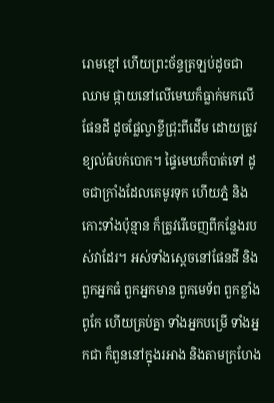រោមខ្មៅ ហើយព្រះច័ន្ទត្រឡប់ដូចជាឈាម ផ្កាយនៅលើមេឃក៏ធ្លាក់មកលើផែនដី ដូចផ្លែល្វាខ្ចីជ្រុះពីដើម ដោយត្រូវខ្យល់ធំបក់បោក។ ផ្ទៃមេឃក៏បាត់ទៅ ដូចជាក្រាំងដែលគេមូរទុក ហើយភ្នំ និងកោះទាំងប៉ុន្មាន ក៏ត្រូវរើចេញពីកន្លែងរបស់វាដែរ។ អស់ទាំងស្តេចនៅផែនដី និងពួកអ្នកធំ ពួកអ្នកមាន ពួកមេទ័ព ពួកខ្លាំងពូកែ ហើយគ្រប់គ្នា ទាំងអ្នកបម្រើ ទាំងអ្នកជា ក៏ពួននៅក្នុងរអាង និងតាមក្រហែង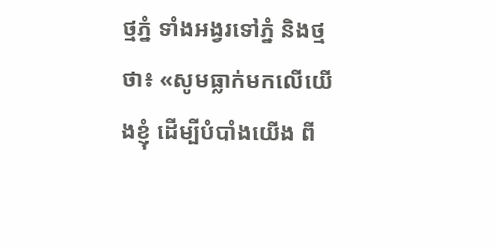ថ្មភ្នំ ទាំងអង្វរទៅភ្នំ និងថ្មថា៖ «សូមធ្លាក់មកលើយើងខ្ញុំ ដើម្បីបំបាំងយើង ពី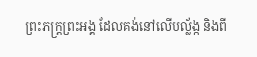ព្រះភក្ត្រព្រះអង្គ ដែលគង់នៅលើបល្ល័ង្ក និងពី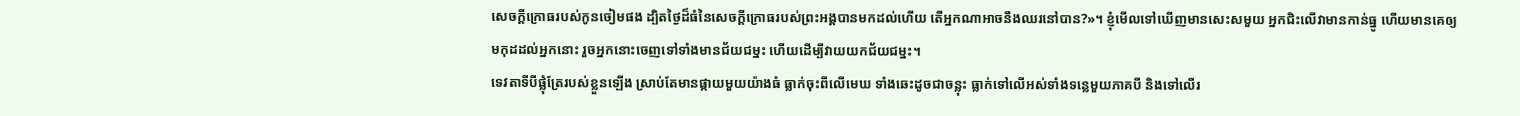សេចក្ដីក្រោធរបស់កូនចៀមផង ដ្បិតថ្ងៃដ៏ធំនៃសេចក្ដីក្រោធរបស់ព្រះអង្គបានមកដល់ហើយ តើអ្នកណាអាចនឹងឈរនៅបាន?»។ ខ្ញុំមើលទៅឃើញមានសេះសមួយ អ្នកជិះលើវាមានកាន់ធ្នូ ហើយមានគេឲ្យមកុដដល់អ្នកនោះ រួចអ្នកនោះចេញទៅទាំងមានជ័យជម្នះ ហើយដើម្បីវាយយកជ័យជម្នះ។
ទេវតាទីបីផ្លុំត្រែរបស់ខ្លួនឡើង ស្រាប់តែមានផ្កាយមួយយ៉ាងធំ ធ្លាក់ចុះពីលើមេឃ ទាំងឆេះដូចជាចន្លុះ ធ្លាក់ទៅលើអស់ទាំងទន្លេមួយភាគបី និងទៅលើរ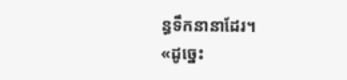ន្ធទឹកនានាដែរ។
«ដូច្នេះ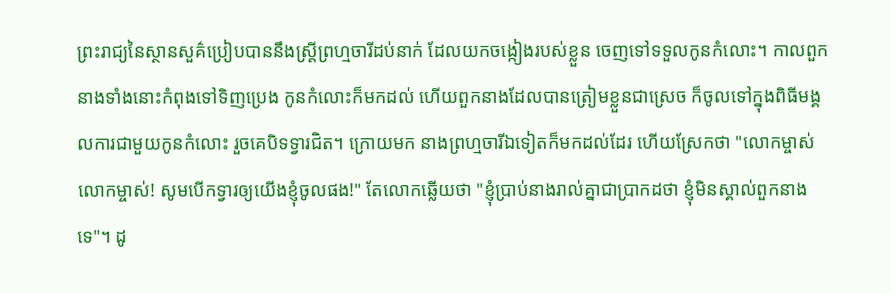ព្រះរាជ្យនៃស្ថានសួគ៌ប្រៀបបាននឹងស្រី្តព្រហ្មចារីដប់នាក់ ដែលយកចង្កៀងរបស់ខ្លួន ចេញទៅទទួលកូនកំលោះ។ កាលពួកនាងទាំងនោះកំពុងទៅទិញប្រេង កូនកំលោះក៏មកដល់ ហើយពួកនាងដែលបានត្រៀមខ្លួនជាស្រេច ក៏ចូលទៅក្នុងពិធីមង្គលការជាមួយកូនកំលោះ រួចគេបិទទ្វារជិត។ ក្រោយមក នាងព្រហ្មចារីឯទៀតក៏មកដល់ដែរ ហើយស្រែកថា "លោកម្ចាស់ លោកម្ចាស់! សូមបើកទ្វារឲ្យយើងខ្ញុំចូលផង!" តែលោកឆ្លើយថា "ខ្ញុំប្រាប់នាងរាល់គ្នាជាប្រាកដថា ខ្ញុំមិនស្គាល់ពួកនាងទេ"។ ដូ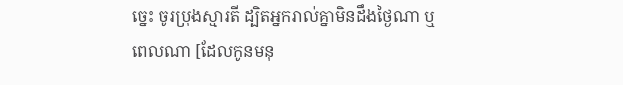ច្នេះ ចូរប្រុងស្មារតី ដ្បិតអ្នករាល់គ្នាមិនដឹងថ្ងៃណា ឬពេលណា [ដែលកូនមនុ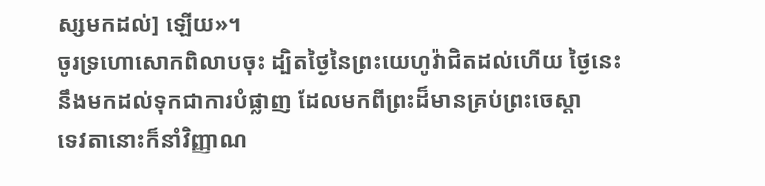ស្សមកដល់] ឡើយ»។
ចូរទ្រហោសោកពិលាបចុះ ដ្បិតថ្ងៃនៃព្រះយេហូវ៉ាជិតដល់ហើយ ថ្ងៃនេះនឹងមកដល់ទុកជាការបំផ្លាញ ដែលមកពីព្រះដ៏មានគ្រប់ព្រះចេស្តា
ទេវតានោះក៏នាំវិញ្ញាណ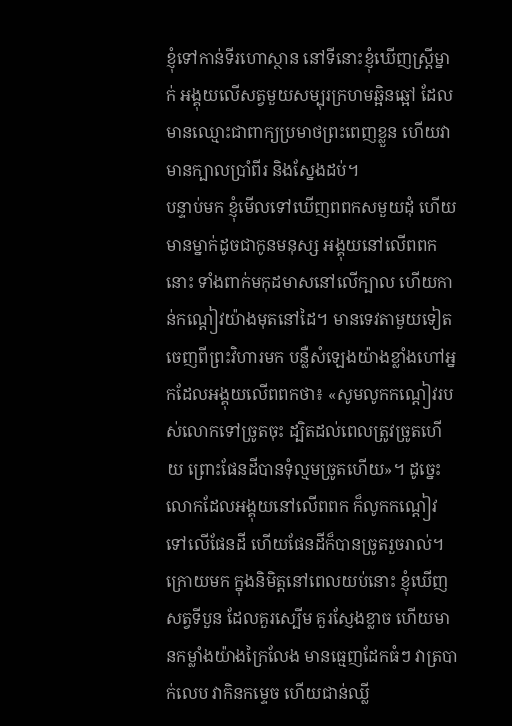ខ្ញុំទៅកាន់ទីរហោស្ថាន នៅទីនោះខ្ញុំឃើញស្ត្រីម្នាក់ អង្គុយលើសត្វមួយសម្បុរក្រហមឆ្អិនឆ្អៅ ដែលមានឈ្មោះជាពាក្យប្រមាថព្រះពេញខ្លួន ហើយវាមានក្បាលប្រាំពីរ និងស្នែងដប់។
បន្ទាប់មក ខ្ញុំមើលទៅឃើញពពកសមួយដុំ ហើយមានម្នាក់ដូចជាកូនមនុស្ស អង្គុយនៅលើពពកនោះ ទាំងពាក់មកុដមាសនៅលើក្បាល ហើយកាន់កណ្តៀវយ៉ាងមុតនៅដៃ។ មានទេវតាមួយទៀតចេញពីព្រះវិហារមក បន្លឺសំឡេងយ៉ាងខ្លាំងហៅអ្នកដែលអង្គុយលើពពកថា៖ «សូមលូកកណ្តៀវរបស់លោកទៅច្រូតចុះ ដ្បិតដល់ពេលត្រូវច្រូតហើយ ព្រោះផែនដីបានទុំល្មមច្រូតហើយ»។ ដូច្នេះ លោកដែលអង្គុយនៅលើពពក ក៏លូកកណ្តៀវទៅលើផែនដី ហើយផែនដីក៏បានច្រូតរួចរាល់។
ក្រោយមក ក្នុងនិមិត្តនៅពេលយប់នោះ ខ្ញុំឃើញសត្វទីបួន ដែលគួរស្បើម គួរស្ញែងខ្លាច ហើយមានកម្លាំងយ៉ាងក្រៃលែង មានធ្មេញដែកធំៗ វាត្របាក់លេប វាកិនកម្ទេច ហើយជាន់ឈ្លី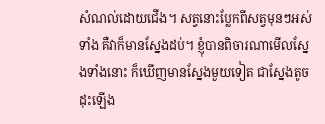សំណល់ដោយជើង។ សត្វនោះប្លែកពីសត្វមុនៗអស់ទាំង គឺវាក៏មានស្នែងដប់។ ខ្ញុំបានពិចារណាមើលស្នែងទាំងនោះ ក៏ឃើញមានស្នែងមួយទៀត ជាស្នែងតូច ដុះឡើង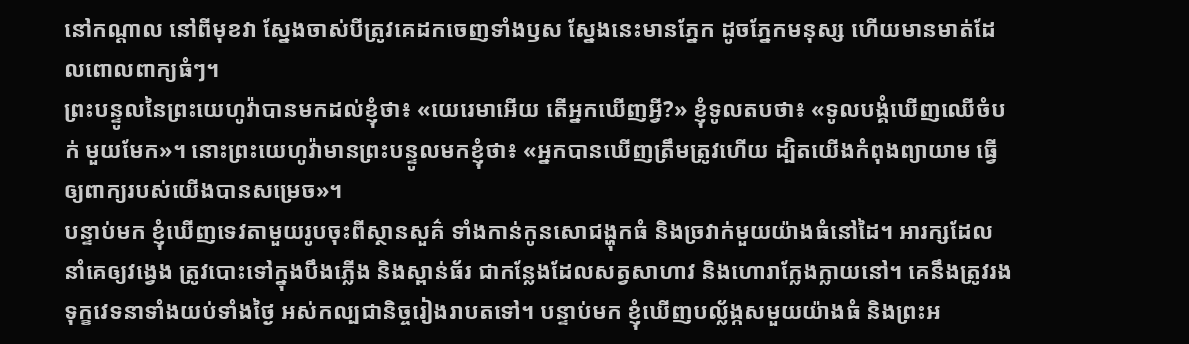នៅកណ្ដាល នៅពីមុខវា ស្នែងចាស់បីត្រូវគេដកចេញទាំងឫស ស្នែងនេះមានភ្នែក ដូចភ្នែកមនុស្ស ហើយមានមាត់ដែលពោលពាក្យធំៗ។
ព្រះបន្ទូលនៃព្រះយេហូវ៉ាបានមកដល់ខ្ញុំថា៖ «យេរេមាអើយ តើអ្នកឃើញអ្វី?» ខ្ញុំទូលតបថា៖ «ទូលបង្គំឃើញឈើចំបក់ មួយមែក»។ នោះព្រះយេហូវ៉ាមានព្រះបន្ទូលមកខ្ញុំថា៖ «អ្នកបានឃើញត្រឹមត្រូវហើយ ដ្បិតយើងកំពុងព្យាយាម ធ្វើឲ្យពាក្យរបស់យើងបានសម្រេច»។
បន្ទាប់មក ខ្ញុំឃើញទេវតាមួយរូបចុះពីស្ថានសួគ៌ ទាំងកាន់កូនសោជង្ហុកធំ និងច្រវាក់មួយយ៉ាងធំនៅដៃ។ អារក្សដែលនាំគេឲ្យវង្វេង ត្រូវបោះទៅក្នុងបឹងភ្លើង និងស្ពាន់ធ័រ ជាកន្លែងដែលសត្វសាហាវ និងហោរាក្លែងក្លាយនៅ។ គេនឹងត្រូវរងទុក្ខវេទនាទាំងយប់ទាំងថ្ងៃ អស់កល្បជានិច្ចរៀងរាបតទៅ។ បន្ទាប់មក ខ្ញុំឃើញបល្ល័ង្កសមួយយ៉ាងធំ និងព្រះអ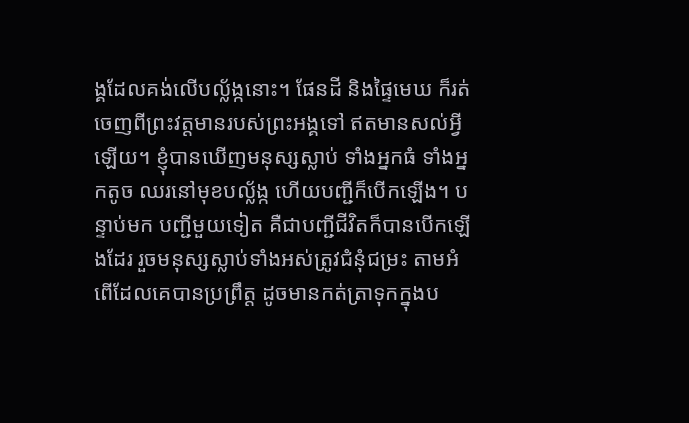ង្គដែលគង់លើបល្ល័ង្កនោះ។ ផែនដី និងផ្ទៃមេឃ ក៏រត់ចេញពីព្រះវត្តមានរបស់ព្រះអង្គទៅ ឥតមានសល់អ្វីឡើយ។ ខ្ញុំបានឃើញមនុស្សស្លាប់ ទាំងអ្នកធំ ទាំងអ្នកតូច ឈរនៅមុខបល្ល័ង្ក ហើយបញ្ជីក៏បើកឡើង។ បន្ទាប់មក បញ្ជីមួយទៀត គឺជាបញ្ជីជីវិតក៏បានបើកឡើងដែរ រួចមនុស្សស្លាប់ទាំងអស់ត្រូវជំនុំជម្រះ តាមអំពើដែលគេបានប្រព្រឹត្ត ដូចមានកត់ត្រាទុកក្នុងប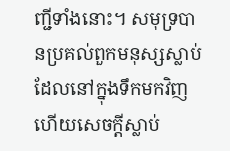ញ្ជីទាំងនោះ។ សមុទ្របានប្រគល់ពួកមនុស្សស្លាប់ ដែលនៅក្នុងទឹកមកវិញ ហើយសេចក្ដីស្លាប់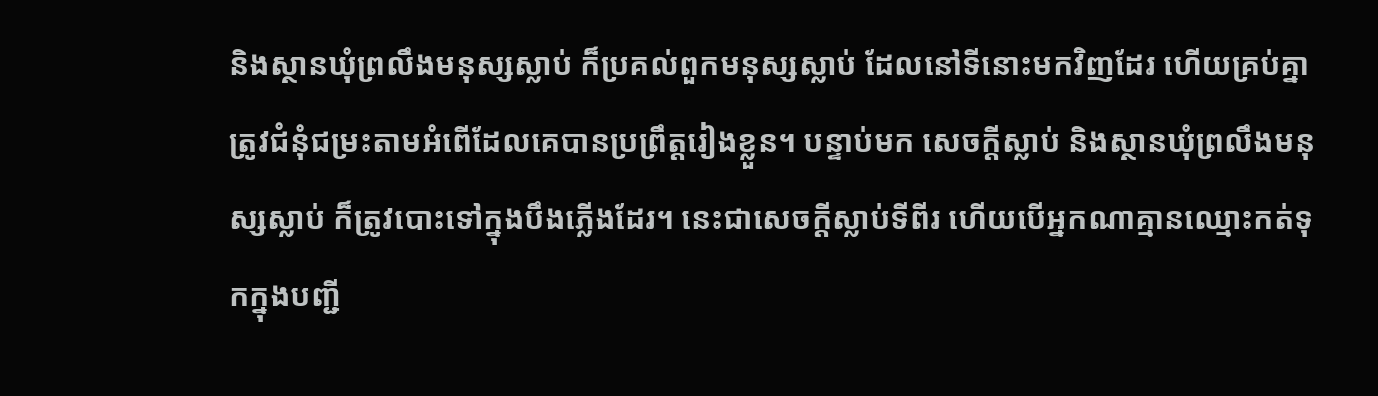និងស្ថានឃុំព្រលឹងមនុស្សស្លាប់ ក៏ប្រគល់ពួកមនុស្សស្លាប់ ដែលនៅទីនោះមកវិញដែរ ហើយគ្រប់គ្នាត្រូវជំនុំជម្រះតាមអំពើដែលគេបានប្រព្រឹត្តរៀងខ្លួន។ បន្ទាប់មក សេចក្ដីស្លាប់ និងស្ថានឃុំព្រលឹងមនុស្សស្លាប់ ក៏ត្រូវបោះទៅក្នុងបឹងភ្លើងដែរ។ នេះជាសេចក្ដីស្លាប់ទីពីរ ហើយបើអ្នកណាគ្មានឈ្មោះកត់ទុកក្នុងបញ្ជី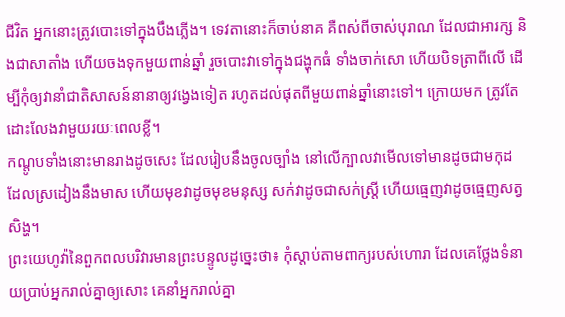ជីវិត អ្នកនោះត្រូវបោះទៅក្នុងបឹងភ្លើង។ ទេវតានោះក៏ចាប់នាគ គឺពស់ពីចាស់បុរាណ ដែលជាអារក្ស និងជាសាតាំង ហើយចងទុកមួយពាន់ឆ្នាំ រួចបោះវាទៅក្នុងជង្ហុកធំ ទាំងចាក់សោ ហើយបិទត្រាពីលើ ដើម្បីកុំឲ្យវានាំជាតិសាសន៍នានាឲ្យវង្វេងទៀត រហូតដល់ផុតពីមួយពាន់ឆ្នាំនោះទៅ។ ក្រោយមក ត្រូវតែដោះលែងវាមួយរយៈពេលខ្លី។
កណ្តូបទាំងនោះមានរាងដូចសេះ ដែលរៀបនឹងចូលច្បាំង នៅលើក្បាលវាមើលទៅមានដូចជាមកុដ ដែលស្រដៀងនឹងមាស ហើយមុខវាដូចមុខមនុស្ស សក់វាដូចជាសក់ស្ត្រី ហើយធ្មេញវាដូចធ្មេញសត្វសិង្ហ។
ព្រះយេហូវ៉ានៃពួកពលបរិវារមានព្រះបន្ទូលដូច្នេះថា៖ កុំស្តាប់តាមពាក្យរបស់ហោរា ដែលគេថ្លែងទំនាយប្រាប់អ្នករាល់គ្នាឲ្យសោះ គេនាំអ្នករាល់គ្នា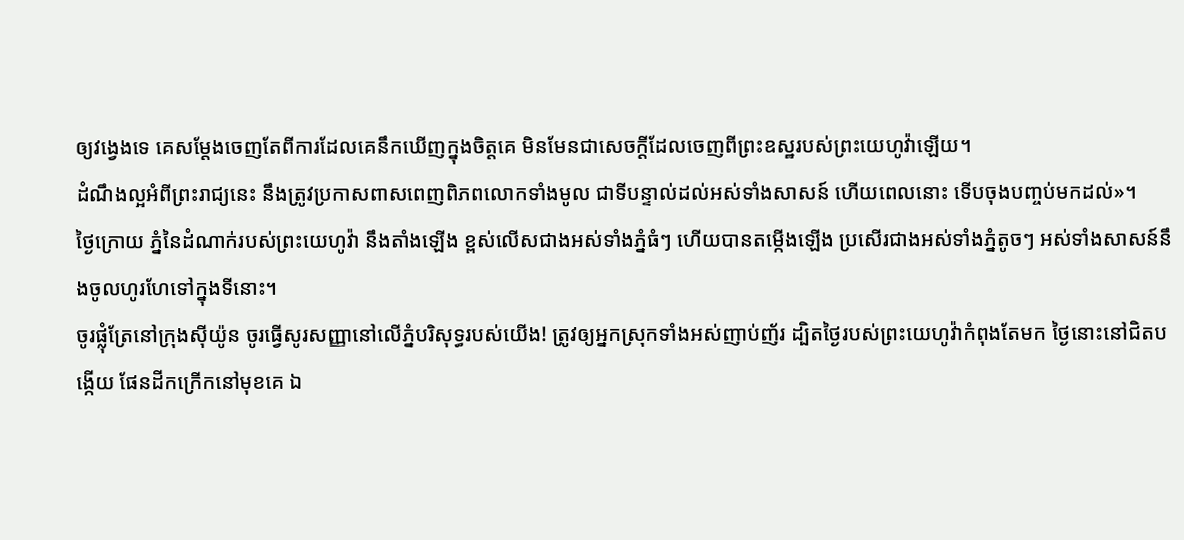ឲ្យវង្វេងទេ គេសម្ដែងចេញតែពីការដែលគេនឹកឃើញក្នុងចិត្តគេ មិនមែនជាសេចក្ដីដែលចេញពីព្រះឧស្ឋរបស់ព្រះយេហូវ៉ាឡើយ។
ដំណឹងល្អអំពីព្រះរាជ្យនេះ នឹងត្រូវប្រកាសពាសពេញពិភពលោកទាំងមូល ជាទីបន្ទាល់ដល់អស់ទាំងសាសន៍ ហើយពេលនោះ ទើបចុងបញ្ចប់មកដល់»។
ថ្ងៃក្រោយ ភ្នំនៃដំណាក់របស់ព្រះយេហូវ៉ា នឹងតាំងឡើង ខ្ពស់លើសជាងអស់ទាំងភ្នំធំៗ ហើយបានតម្កើងឡើង ប្រសើរជាងអស់ទាំងភ្នំតូចៗ អស់ទាំងសាសន៍នឹងចូលហូរហែទៅក្នុងទីនោះ។
ចូរផ្លុំត្រែនៅក្រុងស៊ីយ៉ូន ចូរធ្វើសូរសញ្ញានៅលើភ្នំបរិសុទ្ធរបស់យើង! ត្រូវឲ្យអ្នកស្រុកទាំងអស់ញាប់ញ័រ ដ្បិតថ្ងៃរបស់ព្រះយេហូវ៉ាកំពុងតែមក ថ្ងៃនោះនៅជិតបង្កើយ ផែនដីកក្រើកនៅមុខគេ ឯ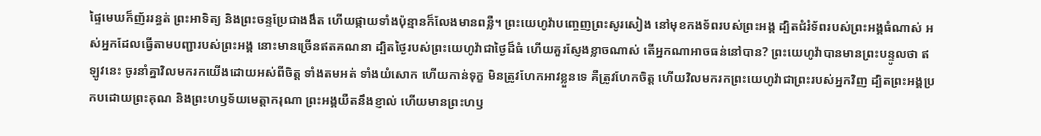ផ្ទៃមេឃក៏ញ័ររន្ធត់ ព្រះអាទិត្យ និងព្រះចន្ទប្រែជាងងឹត ហើយផ្កាយទាំងប៉ុន្មានក៏លែងមានពន្លឺ។ ព្រះយេហូវ៉ាបញ្ចេញព្រះសូរសៀង នៅមុខកងទ័ពរបស់ព្រះអង្គ ដ្បិតជំរំទ័ពរបស់ព្រះអង្គធំណាស់ អស់អ្នកដែលធ្វើតាមបញ្ជារបស់ព្រះអង្គ នោះមានច្រើនឥតគណនា ដ្បិតថ្ងៃរបស់ព្រះយេហូវ៉ាជាថ្ងៃដ៏ធំ ហើយគួរស្ញែងខ្លាចណាស់ តើអ្នកណាអាចធន់នៅបាន? ព្រះយេហូវ៉ាបានមានព្រះបន្ទូលថា ឥឡូវនេះ ចូរនាំគ្នាវិលមករកយើងដោយអស់ពីចិត្ត ទាំងតមអត់ ទាំងយំសោក ហើយកាន់ទុក្ខ មិនត្រូវហែកអាវខ្លួនទេ គឺត្រូវហែកចិត្ត ហើយវិលមករកព្រះយេហូវ៉ាជាព្រះរបស់អ្នកវិញ ដ្បិតព្រះអង្គប្រកបដោយព្រះគុណ និងព្រះហឫទ័យមេត្តាករុណា ព្រះអង្គយឺតនឹងខ្ញាល់ ហើយមានព្រះហឫ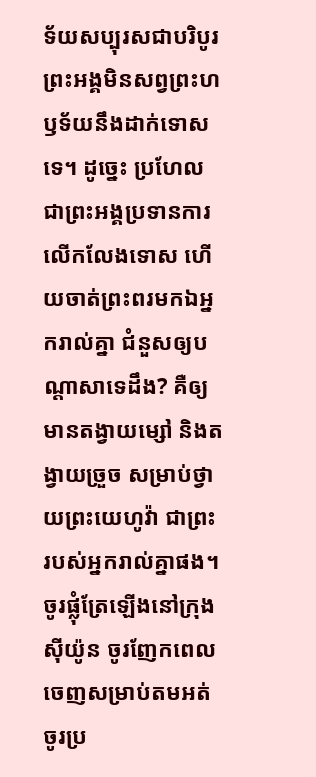ទ័យសប្បុរសជាបរិបូរ ព្រះអង្គមិនសព្វព្រះហឫទ័យនឹងដាក់ទោសទេ។ ដូច្នេះ ប្រហែលជាព្រះអង្គប្រទានការលើកលែងទោស ហើយចាត់ព្រះពរមកឯអ្នករាល់គ្នា ជំនួសឲ្យបណ្ដាសាទេដឹង? គឺឲ្យមានតង្វាយម្សៅ និងតង្វាយច្រួច សម្រាប់ថ្វាយព្រះយេហូវ៉ា ជាព្រះរបស់អ្នករាល់គ្នាផង។ ចូរផ្លុំត្រែឡើងនៅក្រុងស៊ីយ៉ូន ចូរញែកពេលចេញសម្រាប់តមអត់ ចូរប្រ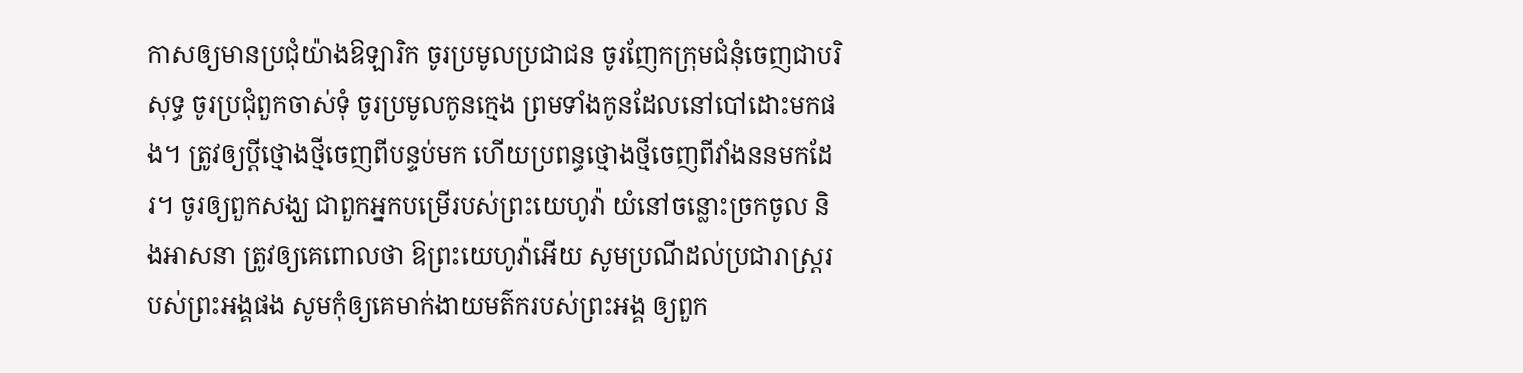កាសឲ្យមានប្រជុំយ៉ាងឱឡារិក ចូរប្រមូលប្រជាជន ចូរញែកក្រុមជំនុំចេញជាបរិសុទ្ធ ចូរប្រជុំពួកចាស់ទុំ ចូរប្រមូលកូនក្មេង ព្រមទាំងកូនដែលនៅបៅដោះមកផង។ ត្រូវឲ្យប្តីថ្មោងថ្មីចេញពីបន្ទប់មក ហើយប្រពន្ធថ្មោងថ្មីចេញពីវាំងននមកដែរ។ ចូរឲ្យពួកសង្ឃ ជាពួកអ្នកបម្រើរបស់ព្រះយេហូវ៉ា យំនៅចន្លោះច្រកចូល និងអាសនា ត្រូវឲ្យគេពោលថា ឱព្រះយេហូវ៉ាអើយ សូមប្រណីដល់ប្រជារាស្ត្ររបស់ព្រះអង្គផង សូមកុំឲ្យគេមាក់ងាយមត៌ករបស់ព្រះអង្គ ឲ្យពួក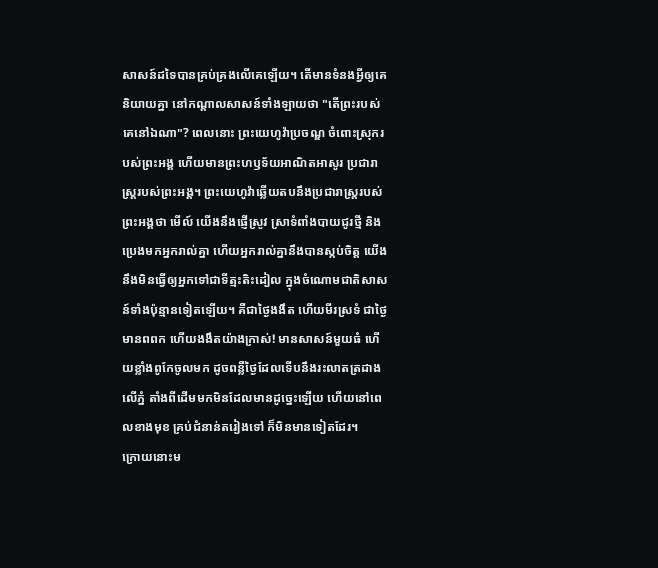សាសន៍ដទៃបានគ្រប់គ្រងលើគេឡើយ។ តើមានទំនងអ្វីឲ្យគេនិយាយគ្នា នៅកណ្ដាលសាសន៍ទាំងឡាយថា "តើព្រះរបស់គេនៅឯណា"? ពេលនោះ ព្រះយេហូវ៉ាប្រចណ្ឌ ចំពោះស្រុករបស់ព្រះអង្គ ហើយមានព្រះហឫទ័យអាណិតអាសូរ ប្រជារាស្ត្ររបស់ព្រះអង្គ។ ព្រះយេហូវ៉ាឆ្លើយតបនឹងប្រជារាស្ត្ររបស់ព្រះអង្គថា មើល៍ យើងនឹងផ្ញើស្រូវ ស្រាទំពាំងបាយជូរថ្មី និងប្រេងមកអ្នករាល់គ្នា ហើយអ្នករាល់គ្នានឹងបានស្កប់ចិត្ត យើងនឹងមិនធ្វើឲ្យអ្នកទៅជាទីត្មះតិះដៀល ក្នុងចំណោមជាតិសាសន៍ទាំងប៉ុន្មានទៀតឡើយ។ គឺជាថ្ងៃងងឹត ហើយមីរស្រទំ ជាថ្ងៃមានពពក ហើយងងឹតយ៉ាងក្រាស់! មានសាសន៍មួយធំ ហើយខ្លាំងពូកែចូលមក ដូចពន្លឺថ្ងៃដែលទើបនឹងរះលាតត្រដាងលើភ្នំ តាំងពីដើមមកមិនដែលមានដូច្នេះឡើយ ហើយនៅពេលខាងមុខ គ្រប់ជំនាន់តរៀងទៅ ក៏មិនមានទៀតដែរ។
ក្រោយនោះម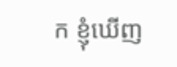ក ខ្ញុំឃើញ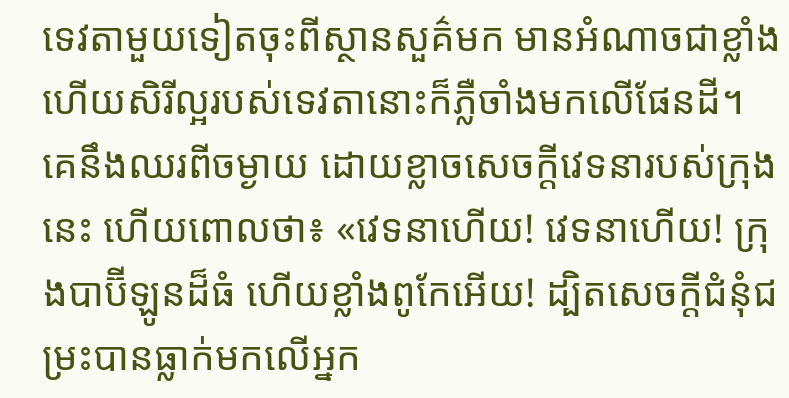ទេវតាមួយទៀតចុះពីស្ថានសួគ៌មក មានអំណាចជាខ្លាំង ហើយសិរីល្អរបស់ទេវតានោះក៏ភ្លឺចាំងមកលើផែនដី។ គេនឹងឈរពីចម្ងាយ ដោយខ្លាចសេចក្ដីវេទនារបស់ក្រុងនេះ ហើយពោលថា៖ «វេទនាហើយ! វេទនាហើយ! ក្រុងបាប៊ីឡូនដ៏ធំ ហើយខ្លាំងពូកែអើយ! ដ្បិតសេចក្ដីជំនុំជម្រះបានធ្លាក់មកលើអ្នក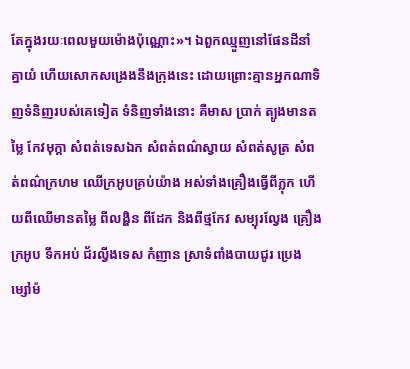តែក្នុងរយៈពេលមួយម៉ោងប៉ុណ្ណោះ»។ ឯពួកឈ្មួញនៅផែនដីនាំគ្នាយំ ហើយសោកសង្រេងនឹងក្រុងនេះ ដោយព្រោះគ្មានអ្នកណាទិញទំនិញរបស់គេទៀត ទំនិញទាំងនោះ គឺមាស ប្រាក់ ត្បូងមានតម្លៃ កែវមុក្តា សំពត់ទេសឯក សំពត់ពណ៌ស្វាយ សំពត់សូត្រ សំពត់ពណ៌ក្រហម ឈើក្រអូបគ្រប់យ៉ាង អស់ទាំងគ្រឿងធ្វើពីភ្លុក ហើយពីឈើមានតម្លៃ ពីលង្ហិន ពីដែក និងពីថ្មកែវ សម្បុរល្វែង គ្រឿងក្រអូប ទឹកអប់ ជ័រល្វីងទេស កំញាន ស្រាទំពាំងបាយជូរ ប្រេង ម្សៅម៉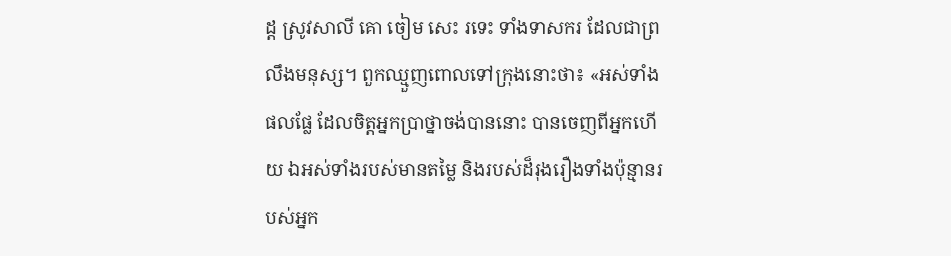ដ្ដ ស្រូវសាលី គោ ចៀម សេះ រទេះ ទាំងទាសករ ដែលជាព្រលឹងមនុស្ស។ ពួកឈ្មួញពោលទៅក្រុងនោះថា៖ «អស់ទាំងផលផ្លែ ដែលចិត្តអ្នកប្រាថ្នាចង់បាននោះ បានចេញពីអ្នកហើយ ឯអស់ទាំងរបស់មានតម្លៃ និងរបស់ដ៏រុងរឿងទាំងប៉ុន្មានរបស់អ្នក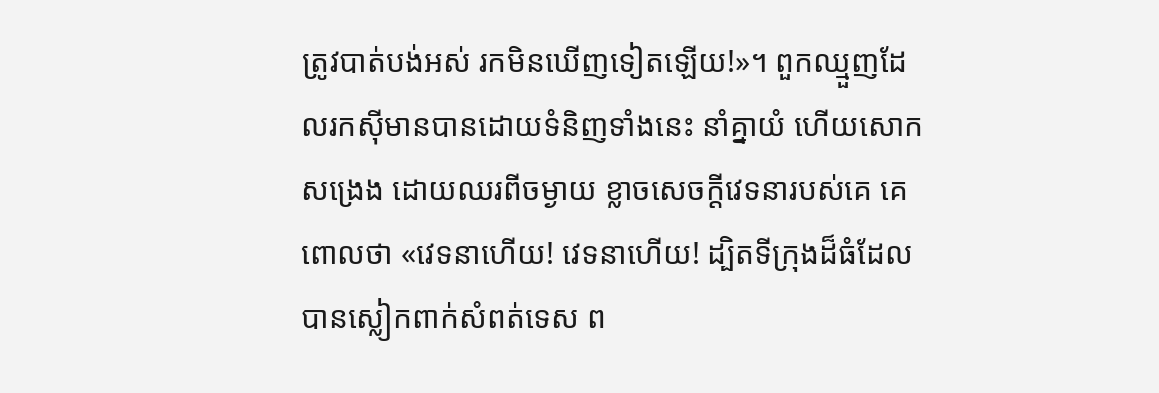ត្រូវបាត់បង់អស់ រកមិនឃើញទៀតឡើយ!»។ ពួកឈ្មួញដែលរកស៊ីមានបានដោយទំនិញទាំងនេះ នាំគ្នាយំ ហើយសោកសង្រេង ដោយឈរពីចម្ងាយ ខ្លាចសេចក្ដីវេទនារបស់គេ គេពោលថា «វេទនាហើយ! វេទនាហើយ! ដ្បិតទីក្រុងដ៏ធំដែលបានស្លៀកពាក់សំពត់ទេស ព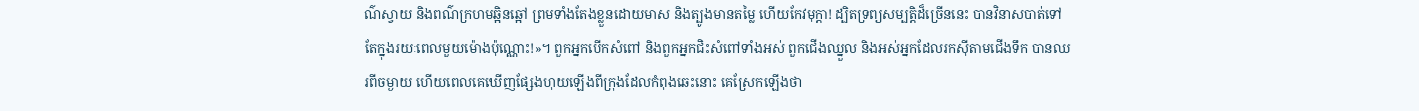ណ៌ស្វាយ និងពណ៌ក្រហមឆ្អិនឆ្អៅ ព្រមទាំងតែងខ្លួនដោយមាស និងត្បូងមានតម្លៃ ហើយកែវមុក្តា! ដ្បិតទ្រព្យសម្បត្តិដ៏ច្រើននេះ បានវិនាសបាត់ទៅ តែក្នុងរយៈពេលមួយម៉ោងប៉ុណ្ណោះ!»។ ពួកអ្នកបើកសំពៅ និងពួកអ្នកជិះសំពៅទាំងអស់ ពួកជើងឈ្នួល និងអស់អ្នកដែលរកស៊ីតាមជើងទឹក បានឈរពីចម្ងាយ ហើយពេលគេឃើញផ្សែងហុយឡើងពីក្រុងដែលកំពុងឆេះនោះ គេស្រែកឡើងថា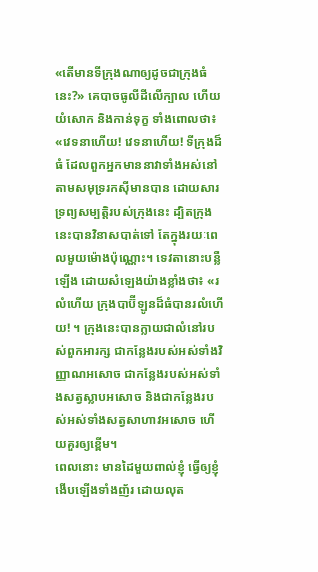«តើមានទីក្រុងណាឲ្យដូចជាក្រុងធំនេះ?» គេបាចធូលីដីលើក្បាល ហើយយំសោក និងកាន់ទុក្ខ ទាំងពោលថា៖ «វេទនាហើយ! វេទនាហើយ! ទីក្រុងដ៏ធំ ដែលពួកអ្នកមាននាវាទាំងអស់នៅតាមសមុទ្ររកស៊ីមានបាន ដោយសារទ្រព្យសម្បត្តិរបស់ក្រុងនេះ ដ្បិតក្រុងនេះបានវិនាសបាត់ទៅ តែក្នុងរយៈពេលមួយម៉ោងប៉ុណ្ណោះ។ ទេវតានោះបន្លឺឡើង ដោយសំឡេងយ៉ាងខ្លាំងថា៖ «រលំហើយ ក្រុងបាប៊ីឡូនដ៏ធំបានរលំហើយ! ។ ក្រុងនេះបានក្លាយជាលំនៅរបស់ពួកអារក្ស ជាកន្លែងរបស់អស់ទាំងវិញ្ញាណអសោច ជាកន្លែងរបស់អស់ទាំងសត្វស្លាបអសោច និងជាកន្លែងរបស់អស់ទាំងសត្វសាហាវអសោច ហើយគួរឲ្យខ្ពើម។
ពេលនោះ មានដៃមួយពាល់ខ្ញុំ ធ្វើឲ្យខ្ញុំងើបឡើងទាំងញ័រ ដោយលុត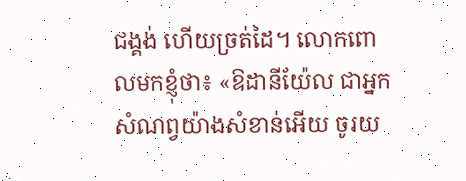ជង្គង់ ហើយច្រត់ដៃ។ លោកពោលមកខ្ញុំថា៖ «ឱដានីយ៉ែល ជាអ្នកសំណព្វយ៉ាងសំខាន់អើយ ចូរយ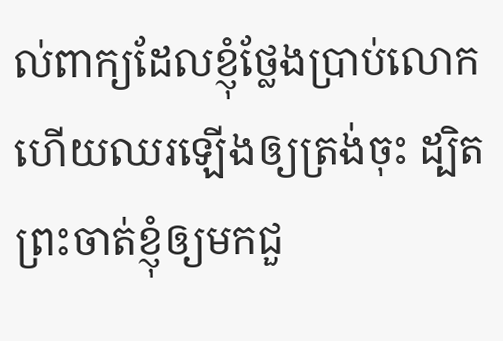ល់ពាក្យដែលខ្ញុំថ្លែងប្រាប់លោក ហើយឈរឡើងឲ្យត្រង់ចុះ ដ្បិតព្រះចាត់ខ្ញុំឲ្យមកជួ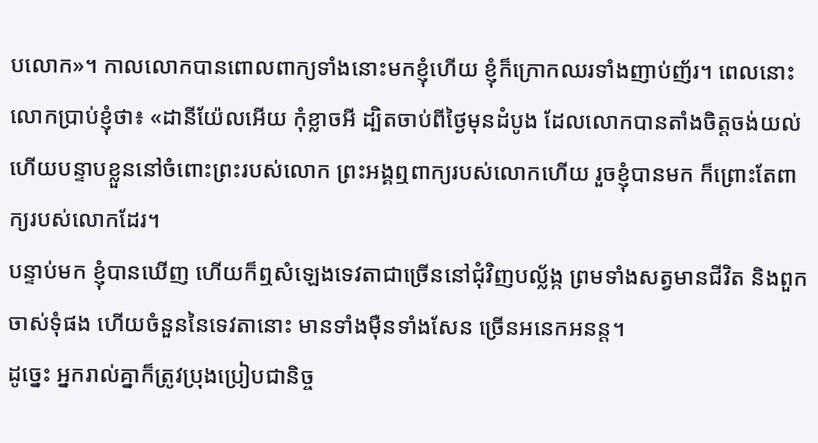បលោក»។ កាលលោកបានពោលពាក្យទាំងនោះមកខ្ញុំហើយ ខ្ញុំក៏ក្រោកឈរទាំងញាប់ញ័រ។ ពេលនោះ លោកប្រាប់ខ្ញុំថា៖ «ដានីយ៉ែលអើយ កុំខ្លាចអី ដ្បិតចាប់ពីថ្ងៃមុនដំបូង ដែលលោកបានតាំងចិត្តចង់យល់ ហើយបន្ទាបខ្លួននៅចំពោះព្រះរបស់លោក ព្រះអង្គឮពាក្យរបស់លោកហើយ រួចខ្ញុំបានមក ក៏ព្រោះតែពាក្យរបស់លោកដែរ។
បន្ទាប់មក ខ្ញុំបានឃើញ ហើយក៏ឮសំឡេងទេវតាជាច្រើននៅជុំវិញបល្ល័ង្ក ព្រមទាំងសត្វមានជីវិត និងពួកចាស់ទុំផង ហើយចំនួននៃទេវតានោះ មានទាំងម៉ឺនទាំងសែន ច្រើនអនេកអនន្ត។
ដូច្នេះ អ្នករាល់គ្នាក៏ត្រូវប្រុងប្រៀបជានិច្ច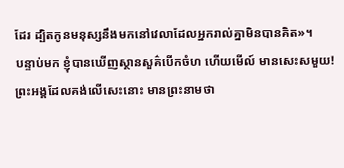ដែរ ដ្បិតកូនមនុស្សនឹងមកនៅវេលាដែលអ្នករាល់គ្នាមិនបានគិត»។
បន្ទាប់មក ខ្ញុំបានឃើញស្ថានសួគ៌បើកចំហ ហើយមើល៍ មានសេះសមួយ! ព្រះអង្គដែលគង់លើសេះនោះ មានព្រះនាមថា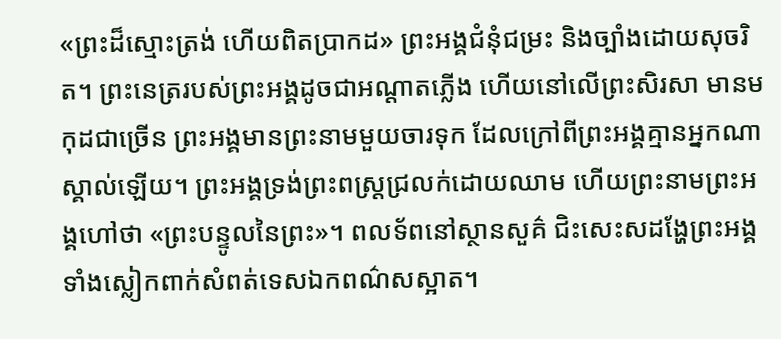«ព្រះដ៏ស្មោះត្រង់ ហើយពិតប្រាកដ» ព្រះអង្គជំនុំជម្រះ និងច្បាំងដោយសុចរិត។ ព្រះនេត្ររបស់ព្រះអង្គដូចជាអណ្ដាតភ្លើង ហើយនៅលើព្រះសិរសា មានមកុដជាច្រើន ព្រះអង្គមានព្រះនាមមួយចារទុក ដែលក្រៅពីព្រះអង្គគ្មានអ្នកណាស្គាល់ឡើយ។ ព្រះអង្គទ្រង់ព្រះពស្ត្រជ្រលក់ដោយឈាម ហើយព្រះនាមព្រះអង្គហៅថា «ព្រះបន្ទូលនៃព្រះ»។ ពលទ័ពនៅស្ថានសួគ៌ ជិះសេះសដង្ហែព្រះអង្គ ទាំងស្លៀកពាក់សំពត់ទេសឯកពណ៌សស្អាត។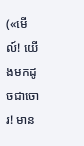(«មើល៍! យើងមកដូចជាចោរ! មាន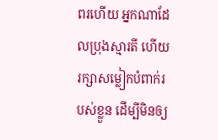ពរហើយ អ្នកណាដែលប្រុងស្មារតី ហើយរក្សាសម្លៀកបំពាក់របស់ខ្លួន ដើម្បីមិនឲ្យ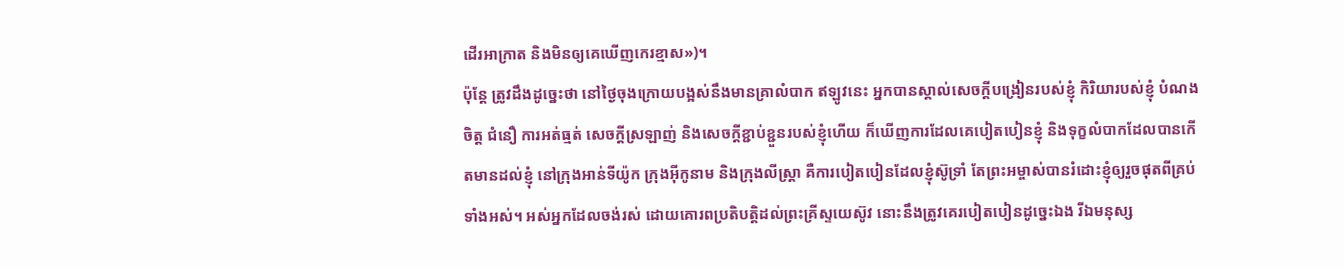ដើរអាក្រាត និងមិនឲ្យគេឃើញកេរខ្មាស»)។
ប៉ុន្ដែ ត្រូវដឹងដូច្នេះថា នៅថ្ងៃចុងក្រោយបង្អស់នឹងមានគ្រាលំបាក ឥឡូវនេះ អ្នកបានស្គាល់សេចក្ដីបង្រៀនរបស់ខ្ញុំ កិរិយារបស់ខ្ញុំ បំណងចិត្ត ជំនឿ ការអត់ធ្មត់ សេចក្ដីស្រឡាញ់ និងសេចក្ដីខ្ជាប់ខ្ជួនរបស់ខ្ញុំហើយ ក៏ឃើញការដែលគេបៀតបៀនខ្ញុំ និងទុក្ខលំបាកដែលបានកើតមានដល់ខ្ញុំ នៅក្រុងអាន់ទីយ៉ូក ក្រុងអ៊ីកូនាម និងក្រុងលីស្ត្រា គឺការបៀតបៀនដែលខ្ញុំស៊ូទ្រាំ តែព្រះអម្ចាស់បានរំដោះខ្ញុំឲ្យរួចផុតពីគ្រប់ទាំងអស់។ អស់អ្នកដែលចង់រស់ ដោយគោរពប្រតិបត្តិដល់ព្រះគ្រីស្ទយេស៊ូវ នោះនឹងត្រូវគេរបៀតបៀនដូច្នេះឯង រីឯមនុស្ស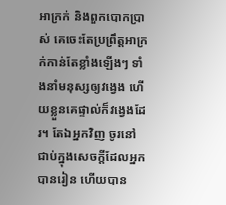អាក្រក់ និងពួកបោកប្រាស់ គេចេះតែប្រព្រឹត្តអាក្រក់កាន់តែខ្លាំងឡើងៗ ទាំងនាំមនុស្សឲ្យវង្វេង ហើយខ្លួនគេផ្ទាល់ក៏វង្វេងដែរ។ តែឯអ្នកវិញ ចូរនៅជាប់ក្នុងសេចក្ដីដែលអ្នកបានរៀន ហើយបាន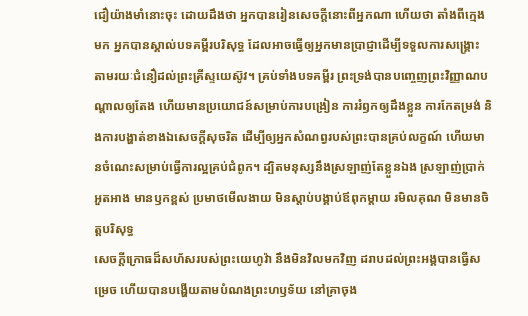ជឿយ៉ាងមាំនោះចុះ ដោយដឹងថា អ្នកបានរៀនសេចក្ដីនោះពីអ្នកណា ហើយថា តាំងពីក្មេងមក អ្នកបានស្គាល់បទគម្ពីរបរិសុទ្ធ ដែលអាចធ្វើឲ្យអ្នកមានប្រាជ្ញាដើម្បីទទួលការសង្គ្រោះ តាមរយៈជំនឿដល់ព្រះគ្រីស្ទយេស៊ូវ។ គ្រប់ទាំងបទគម្ពីរ ព្រះទ្រង់បានបញ្ចេញព្រះវិញ្ញាណបណ្ដាលឲ្យតែង ហើយមានប្រយោជន៍សម្រាប់ការបង្រៀន ការរំឭកឲ្យដឹងខ្លួន ការកែតម្រង់ និងការបង្ហាត់ខាងឯសេចក្ដីសុចរិត ដើម្បីឲ្យអ្នកសំណព្វរបស់ព្រះបានគ្រប់លក្ខណ៍ ហើយមានចំណេះសម្រាប់ធ្វើការល្អគ្រប់ជំពូក។ ដ្បិតមនុស្សនឹងស្រឡាញ់តែខ្លួនឯង ស្រឡាញ់ប្រាក់ អួតអាង មានឫកខ្ពស់ ប្រមាថមើលងាយ មិនស្តាប់បង្គាប់ឪពុកម្តាយ រមិលគុណ មិនមានចិត្តបរិសុទ្ធ
សេចក្ដីក្រោធដ៏សហ័សរបស់ព្រះយេហូវ៉ា នឹងមិនវិលមកវិញ ដរាបដល់ព្រះអង្គបានធ្វើសម្រេច ហើយបានបង្ហើយតាមបំណងព្រះហឫទ័យ នៅគ្រាចុង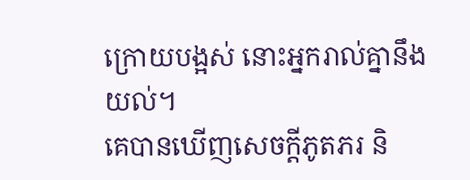ក្រោយបង្អស់ នោះអ្នករាល់គ្នានឹងយល់។
គេបានឃើញសេចក្ដីភូតភរ និ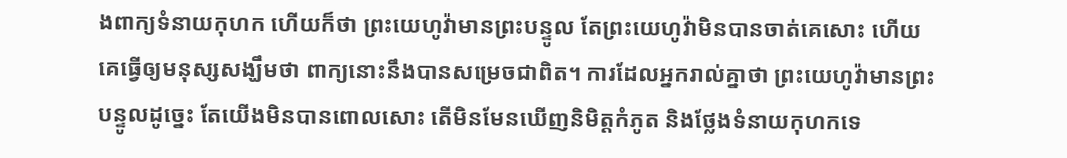ងពាក្យទំនាយកុហក ហើយក៏ថា ព្រះយេហូវ៉ាមានព្រះបន្ទូល តែព្រះយេហូវ៉ាមិនបានចាត់គេសោះ ហើយគេធ្វើឲ្យមនុស្សសង្ឃឹមថា ពាក្យនោះនឹងបានសម្រេចជាពិត។ ការដែលអ្នករាល់គ្នាថា ព្រះយេហូវ៉ាមានព្រះបន្ទូលដូច្នេះ តែយើងមិនបានពោលសោះ តើមិនមែនឃើញនិមិត្តកំភូត និងថ្លែងទំនាយកុហកទេ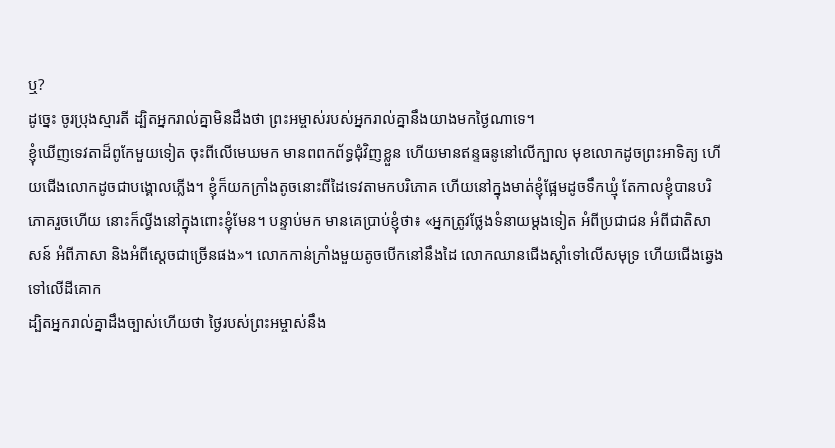ឬ?
ដូច្នេះ ចូរប្រុងស្មារតី ដ្បិតអ្នករាល់គ្នាមិនដឹងថា ព្រះអម្ចាស់របស់អ្នករាល់គ្នានឹងយាងមកថ្ងៃណាទេ។
ខ្ញុំឃើញទេវតាដ៏ពូកែមួយទៀត ចុះពីលើមេឃមក មានពពកព័ទ្ធជុំវិញខ្លួន ហើយមានឥន្ទធនូនៅលើក្បាល មុខលោកដូចព្រះអាទិត្យ ហើយជើងលោកដូចជាបង្គោលភ្លើង។ ខ្ញុំក៏យកក្រាំងតូចនោះពីដៃទេវតាមកបរិភោគ ហើយនៅក្នុងមាត់ខ្ញុំផ្អែមដូចទឹកឃ្មុំ តែកាលខ្ញុំបានបរិភោគរួចហើយ នោះក៏ល្វីងនៅក្នុងពោះខ្ញុំមែន។ បន្ទាប់មក មានគេប្រាប់ខ្ញុំថា៖ «អ្នកត្រូវថ្លែងទំនាយម្តងទៀត អំពីប្រជាជន អំពីជាតិសាសន៍ អំពីភាសា និងអំពីស្តេចជាច្រើនផង»។ លោកកាន់ក្រាំងមួយតូចបើកនៅនឹងដៃ លោកឈានជើងស្តាំទៅលើសមុទ្រ ហើយជើងឆ្វេងទៅលើដីគោក
ដ្បិតអ្នករាល់គ្នាដឹងច្បាស់ហើយថា ថ្ងៃរបស់ព្រះអម្ចាស់នឹង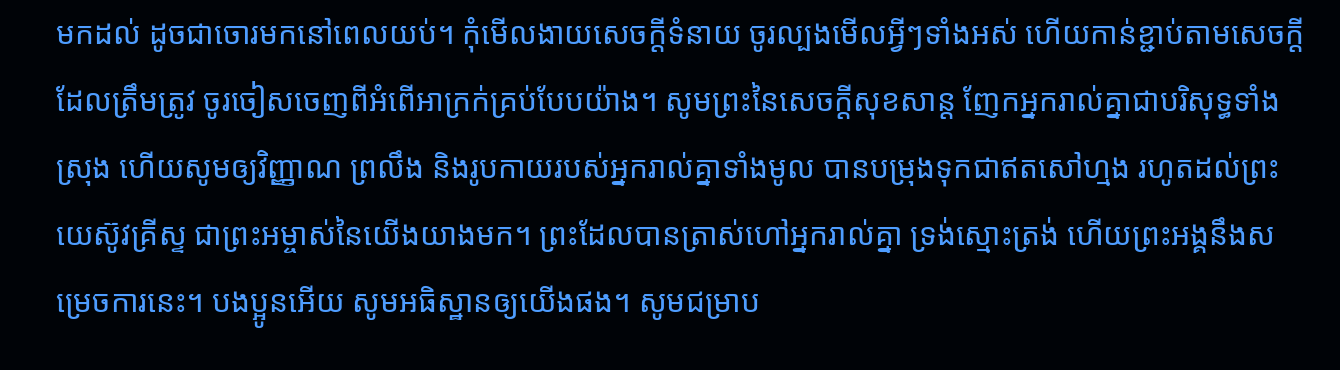មកដល់ ដូចជាចោរមកនៅពេលយប់។ កុំមើលងាយសេចក្ដីទំនាយ ចូរល្បងមើលអ្វីៗទាំងអស់ ហើយកាន់ខ្ជាប់តាមសេចក្ដីដែលត្រឹមត្រូវ ចូរចៀសចេញពីអំពើអាក្រក់គ្រប់បែបយ៉ាង។ សូមព្រះនៃសេចក្ដីសុខសាន្ត ញែកអ្នករាល់គ្នាជាបរិសុទ្ធទាំងស្រុង ហើយសូមឲ្យវិញ្ញាណ ព្រលឹង និងរូបកាយរបស់អ្នករាល់គ្នាទាំងមូល បានបម្រុងទុកជាឥតសៅហ្មង រហូតដល់ព្រះយេស៊ូវគ្រីស្ទ ជាព្រះអម្ចាស់នៃយើងយាងមក។ ព្រះដែលបានត្រាស់ហៅអ្នករាល់គ្នា ទ្រង់ស្មោះត្រង់ ហើយព្រះអង្គនឹងសម្រេចការនេះ។ បងប្អូនអើយ សូមអធិស្ឋានឲ្យយើងផង។ សូមជម្រាប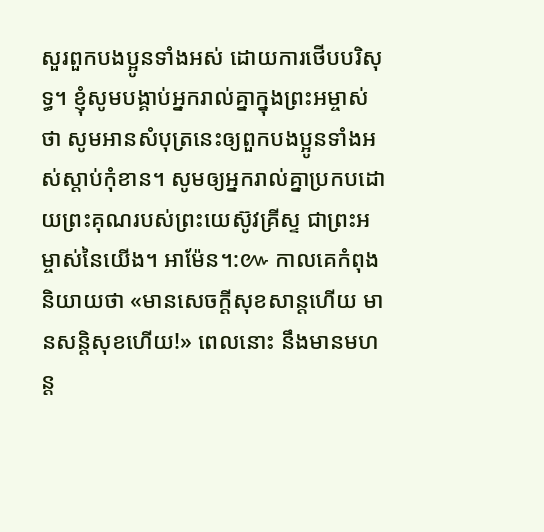សួរពួកបងប្អូនទាំងអស់ ដោយការថើបបរិសុទ្ធ។ ខ្ញុំសូមបង្គាប់អ្នករាល់គ្នាក្នុងព្រះអម្ចាស់ថា សូមអានសំបុត្រនេះឲ្យពួកបងប្អូនទាំងអស់ស្តាប់កុំខាន។ សូមឲ្យអ្នករាល់គ្នាប្រកបដោយព្រះគុណរបស់ព្រះយេស៊ូវគ្រីស្ទ ជាព្រះអម្ចាស់នៃយើង។ អាម៉ែន។:៚ កាលគេកំពុងនិយាយថា «មានសេចក្ដីសុខសាន្តហើយ មានសន្ដិសុខហើយ!» ពេលនោះ នឹងមានមហន្ត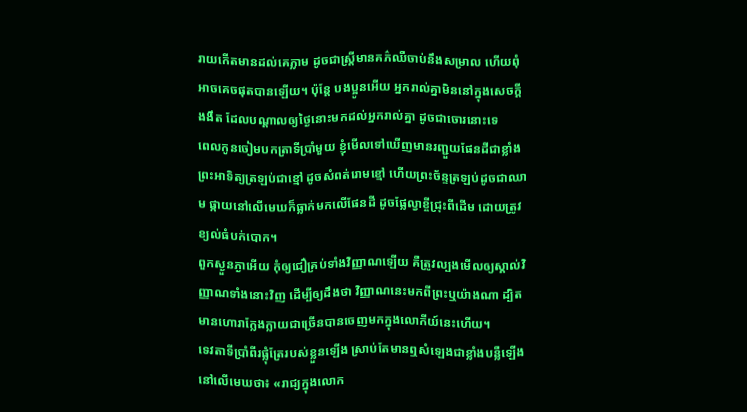រាយកើតមានដល់គេភ្លាម ដូចជាស្ត្រីមានគភ៌ឈឺចាប់នឹងសម្រាល ហើយពុំអាចគេចផុតបានឡើយ។ ប៉ុន្តែ បងប្អូនអើយ អ្នករាល់គ្នាមិននៅក្នុងសេចក្ដីងងឹត ដែលបណ្តាលឲ្យថ្ងៃនោះមកដល់អ្នករាល់គ្នា ដូចជាចោរនោះទេ
ពេលកូនចៀមបកត្រាទីប្រាំមួយ ខ្ញុំមើលទៅឃើញមានរញ្ជួយផែនដីជាខ្លាំង ព្រះអាទិត្យត្រឡប់ជាខ្មៅ ដូចសំពត់រោមខ្មៅ ហើយព្រះច័ន្ទត្រឡប់ដូចជាឈាម ផ្កាយនៅលើមេឃក៏ធ្លាក់មកលើផែនដី ដូចផ្លែល្វាខ្ចីជ្រុះពីដើម ដោយត្រូវខ្យល់ធំបក់បោក។
ពួកស្ងួនភ្ងាអើយ កុំឲ្យជឿគ្រប់ទាំងវិញ្ញាណឡើយ គឺត្រូវល្បងមើលឲ្យស្គាល់វិញ្ញាណទាំងនោះវិញ ដើម្បីឲ្យដឹងថា វិញ្ញាណនេះមកពីព្រះឬយ៉ាងណា ដ្បិតមានហោរាក្លែងក្លាយជាច្រើនបានចេញមកក្នុងលោកីយ៍នេះហើយ។
ទេវតាទីប្រាំពីរផ្លុំត្រែរបស់ខ្លួនឡើង ស្រាប់តែមានឮសំឡេងជាខ្លាំងបន្លឺឡើងនៅលើមេឃថា៖ «រាជ្យក្នុងលោក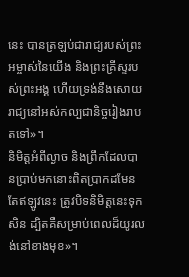នេះ បានត្រឡប់ជារាជ្យរបស់ព្រះអម្ចាស់នៃយើង និងព្រះគ្រីស្ទរបស់ព្រះអង្គ ហើយទ្រង់នឹងសោយរាជ្យនៅអស់កល្បជានិច្ចរៀងរាបតទៅ»។
និមិត្តអំពីល្ងាច និងព្រឹកដែលបានប្រាប់មកនោះពិតប្រាកដមែន តែឥឡូវនេះ ត្រូវបិទនិមិត្តនេះទុកសិន ដ្បិតគឺសម្រាប់ពេលដ៏យូរលង់នៅខាងមុខ»។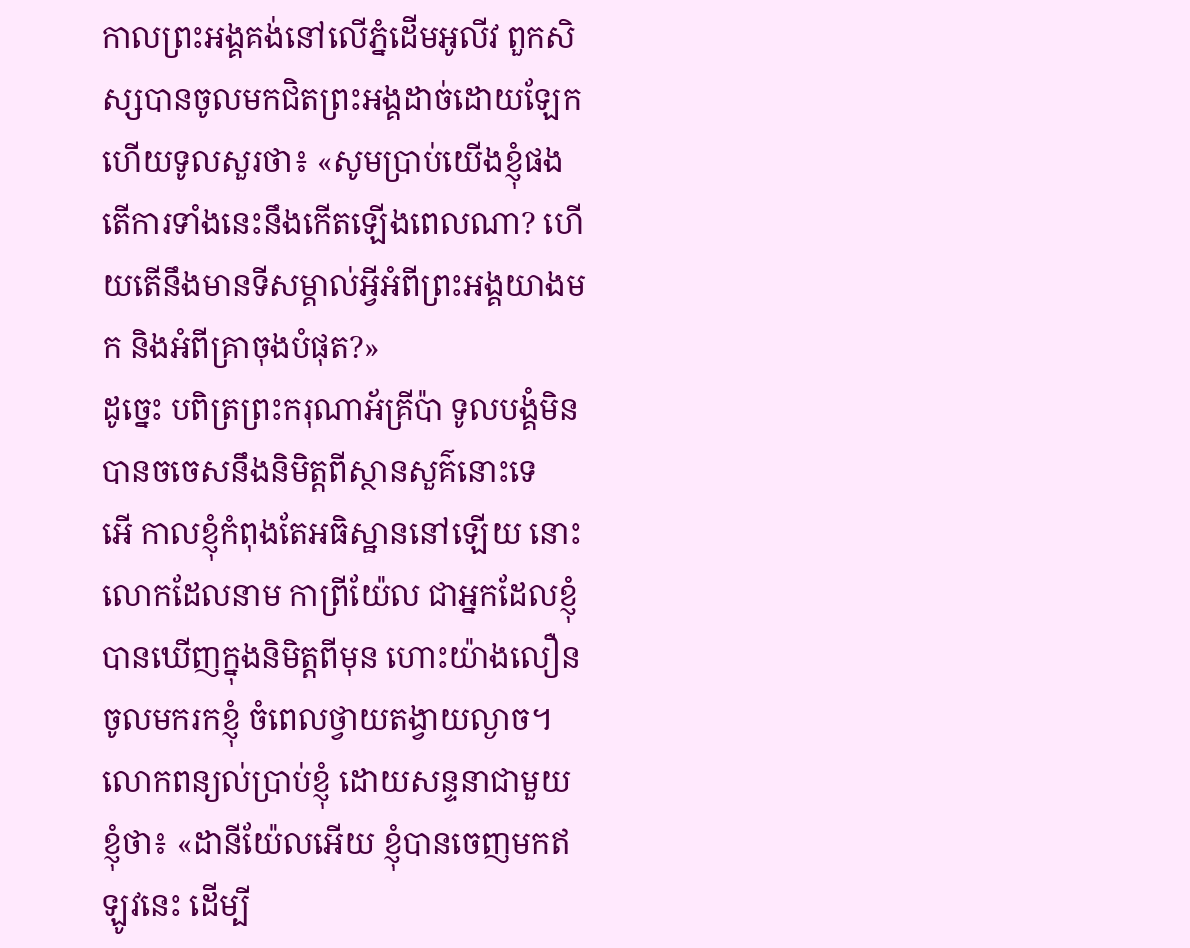កាលព្រះអង្គគង់នៅលើភ្នំដើមអូលីវ ពួកសិស្សបានចូលមកជិតព្រះអង្គដាច់ដោយឡែក ហើយទូលសួរថា៖ «សូមប្រាប់យើងខ្ញុំផង តើការទាំងនេះនឹងកើតឡើងពេលណា? ហើយតើនឹងមានទីសម្គាល់អ្វីអំពីព្រះអង្គយាងមក និងអំពីគ្រាចុងបំផុត?»
ដូច្នេះ បពិត្រព្រះករុណាអ័គ្រីប៉ា ទូលបង្គំមិនបានចចេសនឹងនិមិត្តពីស្ថានសួគ៌នោះទេ
អើ កាលខ្ញុំកំពុងតែអធិស្ឋាននៅឡើយ នោះលោកដែលនាម កាព្រីយ៉ែល ជាអ្នកដែលខ្ញុំបានឃើញក្នុងនិមិត្តពីមុន ហោះយ៉ាងលឿន ចូលមករកខ្ញុំ ចំពេលថ្វាយតង្វាយល្ងាច។ លោកពន្យល់ប្រាប់ខ្ញុំ ដោយសន្ទនាជាមួយខ្ញុំថា៖ «ដានីយ៉ែលអើយ ខ្ញុំបានចេញមកឥឡូវនេះ ដើម្បី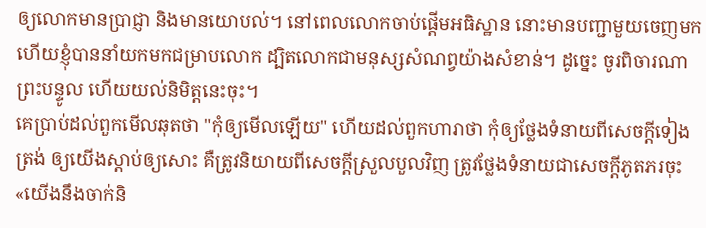ឲ្យលោកមានប្រាជ្ញា និងមានយោបល់។ នៅពេលលោកចាប់ផ្ដើមអធិស្ឋាន នោះមានបញ្ជាមួយចេញមក ហើយខ្ញុំបាននាំយកមកជម្រាបលោក ដ្បិតលោកជាមនុស្សសំណព្វយ៉ាងសំខាន់។ ដូច្នេះ ចូរពិចារណាព្រះបន្ទូល ហើយយល់និមិត្តនេះចុះ។
គេប្រាប់ដល់ពួកមើលឆុតថា "កុំឲ្យមើលឡើយ" ហើយដល់ពួកហារាថា កុំឲ្យថ្លែងទំនាយពីសេចក្ដីទៀងត្រង់ ឲ្យយើងស្តាប់ឲ្យសោះ គឺត្រូវនិយាយពីសេចក្ដីស្រួលបួលវិញ ត្រូវថ្លែងទំនាយជាសេចក្ដីភូតភរចុះ
«យើងនឹងចាក់និ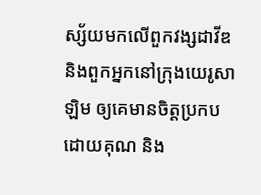ស្ស័យមកលើពួកវង្សដាវីឌ និងពួកអ្នកនៅក្រុងយេរូសាឡិម ឲ្យគេមានចិត្តប្រកបដោយគុណ និង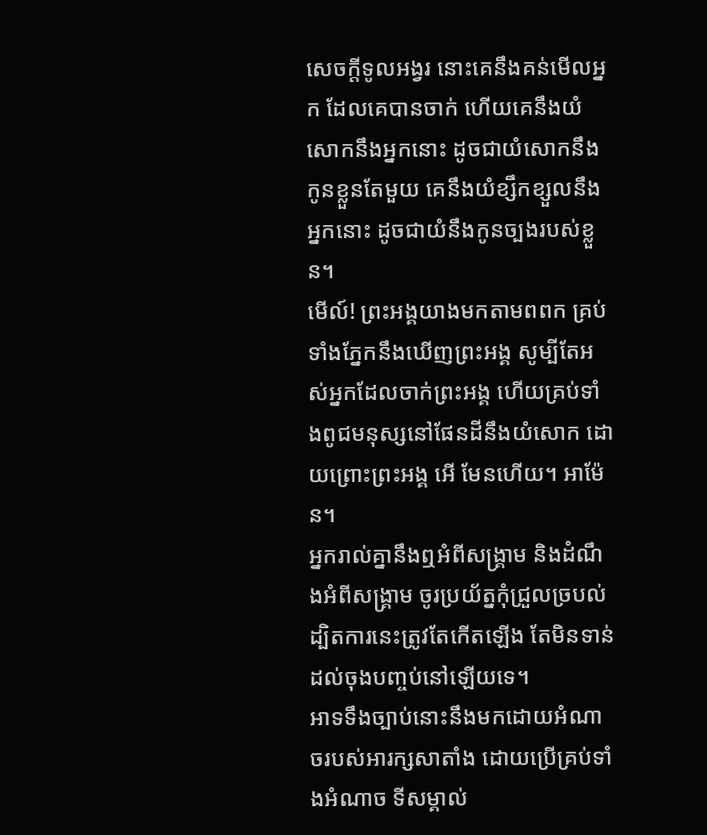សេចក្ដីទូលអង្វរ នោះគេនឹងគន់មើលអ្នក ដែលគេបានចាក់ ហើយគេនឹងយំសោកនឹងអ្នកនោះ ដូចជាយំសោកនឹងកូនខ្លួនតែមួយ គេនឹងយំខ្សឹកខ្សួលនឹងអ្នកនោះ ដូចជាយំនឹងកូនច្បងរបស់ខ្លួន។
មើល៍! ព្រះអង្គយាងមកតាមពពក គ្រប់ទាំងភ្នែកនឹងឃើញព្រះអង្គ សូម្បីតែអស់អ្នកដែលចាក់ព្រះអង្គ ហើយគ្រប់ទាំងពូជមនុស្សនៅផែនដីនឹងយំសោក ដោយព្រោះព្រះអង្គ អើ មែនហើយ។ អាម៉ែន។
អ្នករាល់គ្នានឹងឮអំពីសង្គ្រាម និងដំណឹងអំពីសង្គ្រាម ចូរប្រយ័ត្នកុំជ្រួលច្របល់ ដ្បិតការនេះត្រូវតែកើតឡើង តែមិនទាន់ដល់ចុងបញ្ចប់នៅឡើយទេ។
អាទទឹងច្បាប់នោះនឹងមកដោយអំណាចរបស់អារក្សសាតាំង ដោយប្រើគ្រប់ទាំងអំណាច ទីសម្គាល់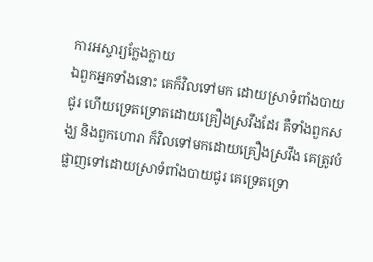ការអស្ចារ្យក្លែងក្លាយ
ឯពួកអ្នកទាំងនោះ គេក៏វិលទៅមក ដោយស្រាទំពាំងបាយជូរ ហើយទ្រេតទ្រោតដោយគ្រឿងស្រវឹងដែរ គឺទាំងពួកសង្ឃ និងពួកហោរា ក៏វិលទៅមកដោយគ្រឿងស្រវឹង គេត្រូវបំផ្លាញទៅដោយស្រាទំពាំងបាយជូរ គេទ្រេតទ្រោ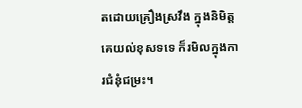តដោយគ្រឿងស្រវឹង ក្នុងនិមិត្តគេយល់ខុសទទេ ក៏រមិលក្នុងការជំនុំជម្រះ។